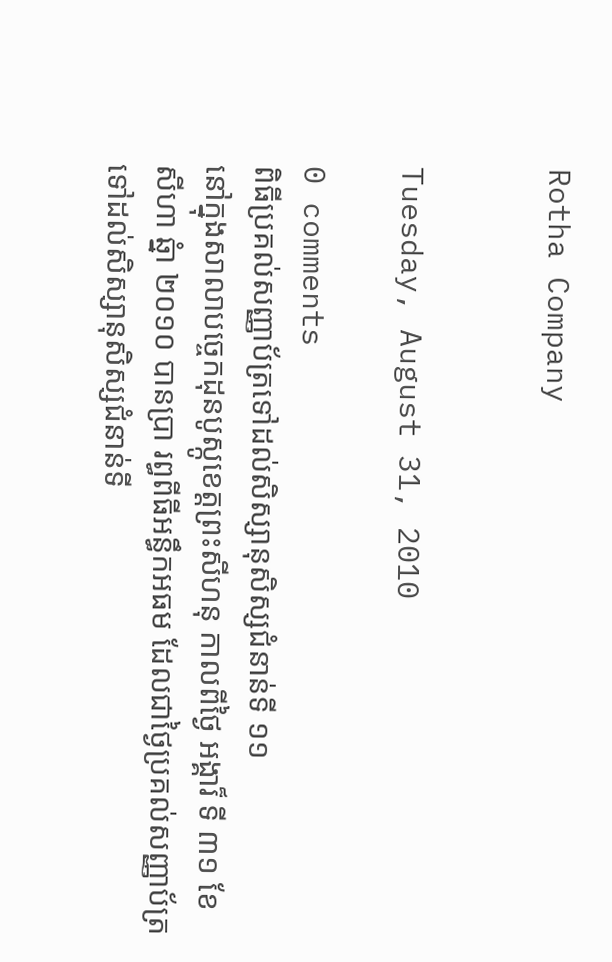Rotha Company


Tuesday, August 31, 2010

0 comments
ពិធីប្រគល់សញ្ញាប័ត្រទៅដល់សិស្សានុសិស្សជំនាន់ទី ១១
នៅក្នុងសាលាបច្ចេកដុនបូស្កូខេត្តព្រះសីហនុ កាលពីថ្ងៃ អង្គារ៏ ទី ៣១ ខែ
សីហា ឆ្នំា ២០១០ បានប្រា រព្ធពីធីអន្ធឹកអធម ដែលជាថ្ងៃប្រគល់សញ្ញាប័ត្រ
ទៅដល់សិស្សានុសិស្សជំនាន់ទី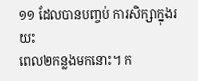១១ ដែលបានបញ្ចប់ ការសិក្សាក្នុងរយះ
ពេល២កន្លងមកនោះ។ ក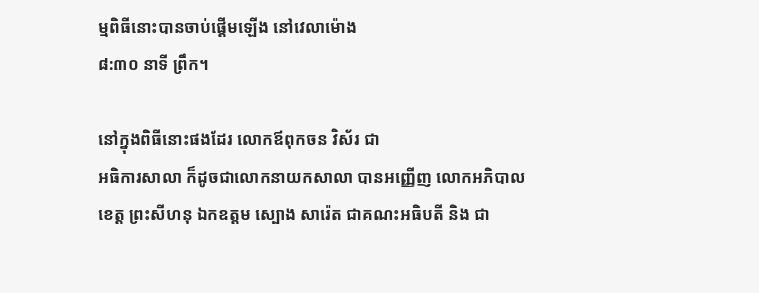ម្មពិធីនោះបានចាប់ផ្តើមឡើង នៅវេលាម៉ោង
៨:៣០ នាទី ព្រឹក។

នៅក្នុងពិធីនោះផងដែរ លោកឪពុកចន វិស័រ ជា
អធិការសាលា ក៏ដូចជាលោកនាយកសាលា បានអញ្ញើញ លោកអភិបាល
ខេត្ត ព្រះសីហនុ ឯកឧត្តម ស្បោង សារ៉េត ជាគណះអធិបតី និង ជា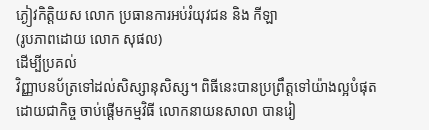ភ្ងៀវកិត្តិយស លោក ប្រធានការអប់រំយុវជន និង កីឡា
(រូបភាពដោយ លោក សុផល)
ដើម្បីប្រគល់
វិញ្ញាបនប័ត្រទៅដល់សិស្សានុសិស្ស។ ពិធីនេះបានប្រព្រឹត្តទៅយ៉ាងល្អបំផុត
ដោយជាកិច្ច ចាប់ផ្តើមកម្មវិធី លោកនាយនសាលា បានរៀ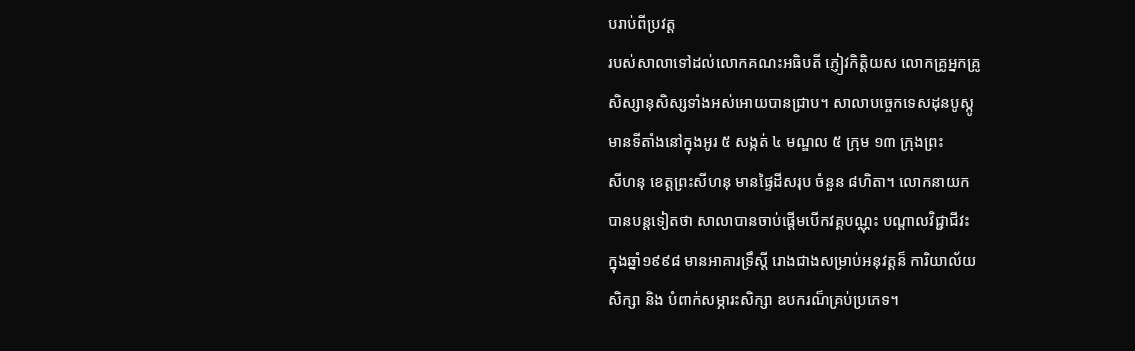បរាប់ពីប្រវត្ត
របស់សាលាទៅដល់លោកគណះអធិបតី ភ្ញៀវកិត្តិយស លោកគ្រូអ្នកគ្រូ
សិស្សានុសិស្សទាំងអស់អោយបានជា្រប។ សាលាបច្ចេកទេសដុនបូស្កូ
មានទីតាំងនៅក្នុងអូរ ៥ សង្កត់ ៤ មណ្ឌល ៥ ក្រុម ១៣ ក្រុងព្រះ
សីហនុ ខេត្តព្រះសីហនុ មានផ្ទៃដីសរុប ចំនួន ៨ហិតា។ លោកនាយក
បានបន្តទៀតថា សាលាបានចាប់ផ្តើមបើកវគ្គបណ្ណុះ បណ្តាលវិជ្ជាជីវះ
ក្នុងឆ្នាំ១៩៩៨ មានអាគារទ្រឹស្តី រោងជាងសម្រាប់អនុវត្តន៏ ការិយាល័យ
សិក្សា និង បំពាក់សម្ភារះសិក្សា ឧបករណ៏គ្រប់ប្រភេទ។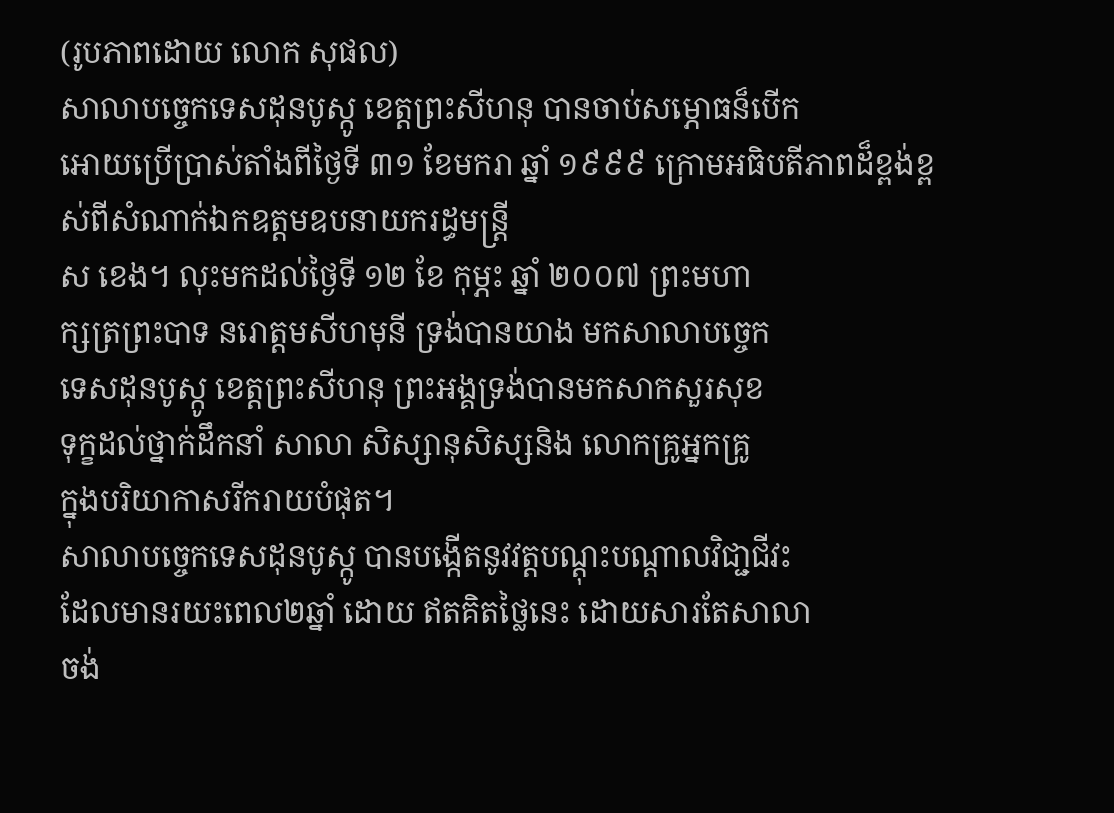(រូបភាពដោយ លោក សុផល)
សាលាបច្ចេកទេសដុនបូស្កូ ខេត្តព្រះសីហនុ បានចាប់សម្ភោធន៏បើក
អោយប្រើប្រាស់តាំងពីថ្ងៃទី ៣១ ខែមករា ឆ្នាំ ១៩៩៩ ក្រោមអធិបតីភាពដ៏ខ្ពង់ខ្ពស់ពីសំណាក់ឯកឧត្តមឧបនាយករដ្ធមន្រ្តី
ស ខេង។ លុះមកដល់ថ្ងៃទី ១២ ខែ កុម្ភះ ឆ្នាំ ២០០៧ ព្រះមហា
ក្សត្រព្រះបាទ នរោត្តមសីហមុនី ទ្រង់បានយាង មកសាលាបច្ចេក
ទេសដុនបូស្កូ ខេត្តព្រះសីហនុ ព្រះអង្គទ្រង់បានមកសាកសួរសុខ
ទុក្ខដល់ថ្នាក់ដឹកនាំ សាលា សិស្សានុសិស្សនិង លោកគ្រូអ្នកគ្រូ
ក្នុងបរិយាកាសរីករាយបំផុត។
សាលាបច្ចេកទេសដុនបូស្កូ បានបង្កើតនូវវត្តបណ្តុះបណ្តាលវិជា្ជជីវះ
ដែលមានរយះពេល២ឆ្នាំ ដោយ ឥតគិតថ្លៃនេះ ដោយសារតែសាលា
ចង់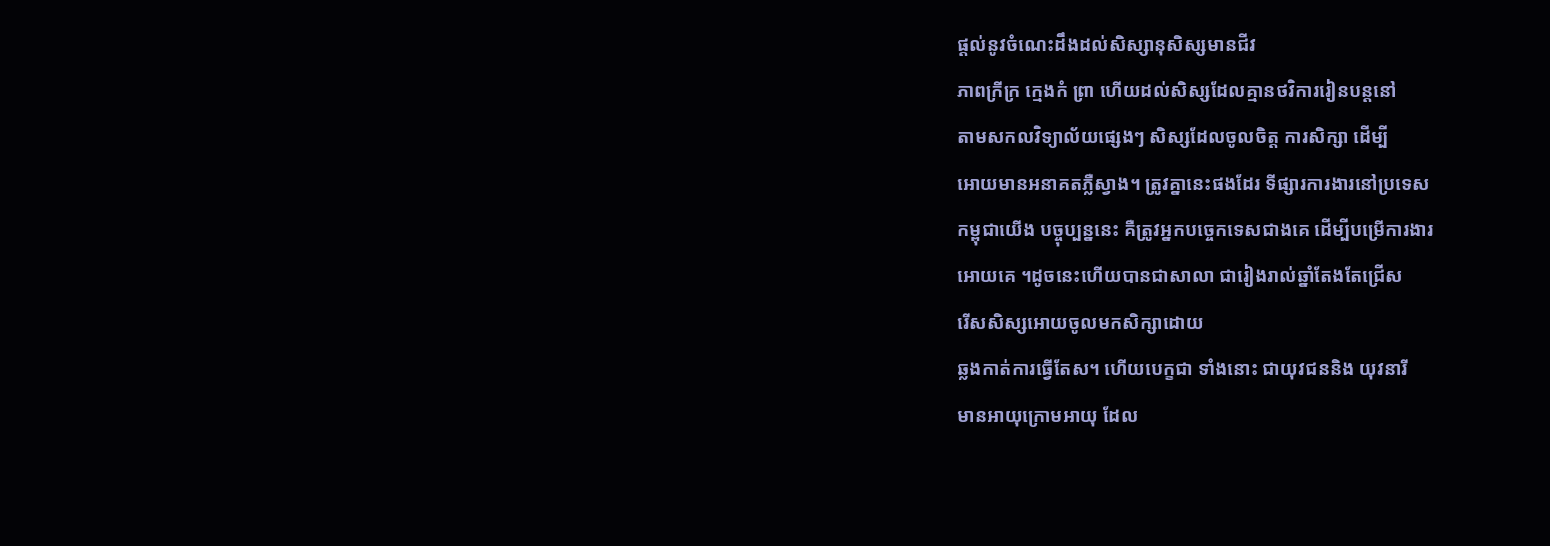ផ្តល់នូវចំណេះដឹងដល់សិស្សានុសិស្សមានជីវ
ភាពក្រីក្រ កេ្មងកំ ព្រា ហើយដល់សិស្សដែលគ្មានថវិការរៀនបន្តនៅ
តាមសកលវិទ្យាល័យផ្សេងៗ សិស្សដែលចូលចិត្ត ការសិក្សា ដើម្បី
អោយមានអនាគតភ្លឺស្វាង។ ត្រូវគ្នានេះផងដែរ ទីផ្សារការងារនៅប្រទេស
កម្ពុជាយើង បច្ចុប្បន្ននេះ គឺត្រូវអ្នកបច្ចេកទេសជាងគេ ដើម្បីបម្រើការងារ
អោយគេ ។ដូចនេះហើយបានជាសាលា ជារៀងរាល់ឆ្នាំតែងតែជ្រើស
រើសសិស្សអោយចូលមកសិក្សាដោយ
ឆ្លងកាត់ការធ្វើតែស។ ហើយបេក្ខជា ទាំងនោះ ជាយុវជននិង យុវនារី
មានអាយុក្រោមអាយុ ដែល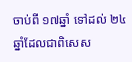ចាប់ពី ១៧ឆ្នាំ ទៅដល់ ២៤ ឆ្នាំដែលជាពិសេស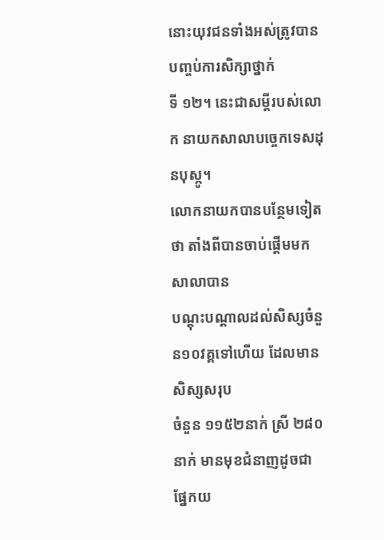នោះយុវជនទាំងអស់ត្រូវបានបញ្ចប់ការសិក្សាថ្នាក់
ទី ១២។ នេះជាសម្តីរបស់លោក នាយកសាលាបច្ចេកទេសដុនបុស្កូ។
លោកនាយកបានបន្ថែមទៀតថា តាំងពីបានចាប់ផ្តើមមក សាលាបាន
បណ្តុះបណ្តាលដល់សិស្សចំនួន១០វគ្គទៅហើយ ដែលមានសិស្សសរុប
ចំនួន ១១៥២នាក់ ស្រី ២៨០ នាក់ មានមុខជំនាញដូចជា ផ្នែកយ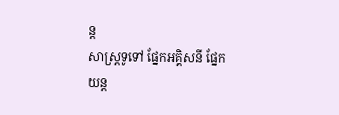ន្ត
សាស្ត្រទូទៅ ផ្នែកអគ្គិសនី ផ្នែកយន្ត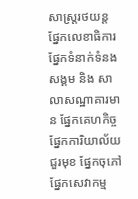សាស្ត្ររថយន្ត ផ្នែកលេខាធិការ
ផ្នែកទំនាក់ទំនងសង្គម និង សាលាសណ្ឋាគារមាន ផ្នែកគេហកិច្ច
ផ្នែកការិយាល័យ ជួរមុខ ផ្នែកចុភៅ ផ្នែកសេវាកម្ម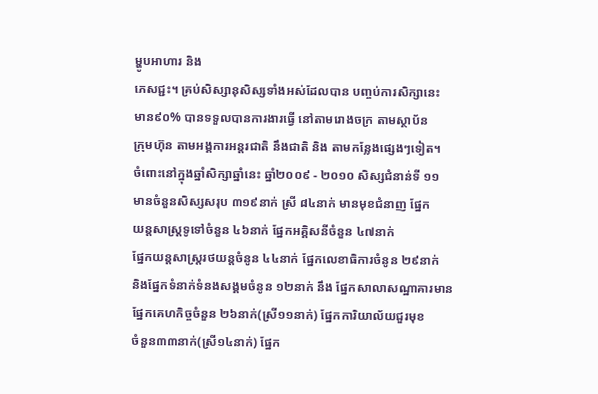ម្ហូបអាហារ និង
ភេសជ្ជះ។ គ្រប់សិស្សានុសិស្សទាំងអស់ដែលបាន បញ្ចប់ការសិក្សានេះ
មាន៩០% បានទទួលបានការងារធ្វើ នៅតាមរោងចក្រ តាមស្ថាប័ន
ក្រុមហ៊ុន តាមអង្គការអន្តរជាតិ នឹងជាតិ និង តាមកន្លែងផ្សេងៗទៀត។
ចំពោះនៅក្នុងឆ្នាំសិក្សាឆ្នាំនេះ ឆ្នាំ២០០៩ - ២០១០ សិស្សជំនាន់ទី ១១
មានចំនួនសិស្សសរុប ៣១៩នាក់ ស្រី ៨៤នាក់ មានមុខជំនាញ ផ្នែក
យន្តសាស្ត្រទូទៅចំនួន ៤៦នាក់ ផ្នែកអគ្គិសនីចំនួន ៤៧នាក់
ផ្នែកយន្តសាស្ត្ររថយន្តចំនូន ៤៤នាក់ ផ្នែកលេខាធិការចំនូន ២៩នាក់
និងផ្នែកទំនាក់ទំនងសង្គមចំនូន ១២នាក់ នឹង ផ្នែកសាលាសណ្ឋាគារមាន
ផ្នែកគេហកិច្ចចំនួន ២៦នាក់(ស្រី១១នាក់) ផ្នែកការិយាល័យជួរមុខ
ចំនួន៣៣នាក់(ស្រី១៤នាក់) ផ្នែក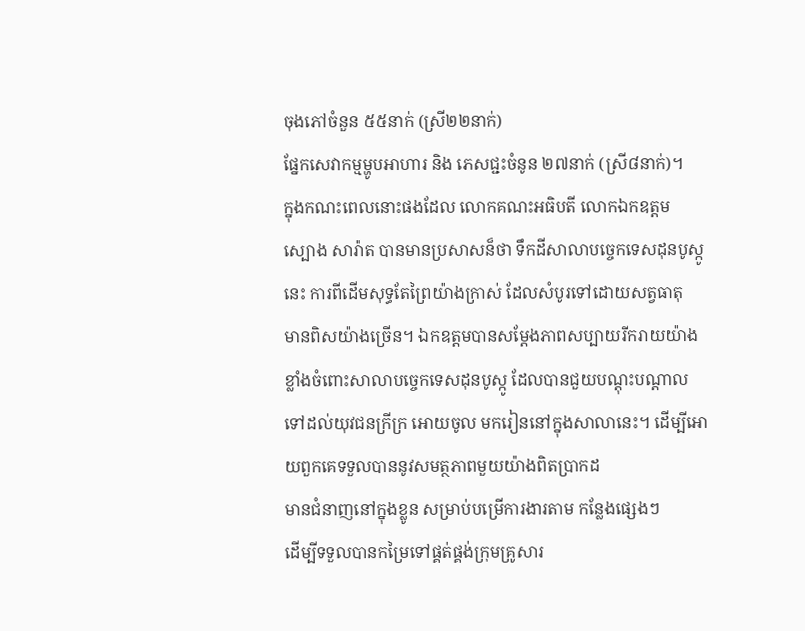ចុងភៅចំនួន ៥៥នាក់ (ស្រី២២នាក់)
ផ្នែកសេវាកម្មម្ហូបអាហារ និង ភេសជ្ជះចំនូន ២៧នាក់ (ស្រី៨នាក់)។
ក្នុងកណះពេលនោះផងដែល លោកគណះអធិបតី លោកឯកឧត្តម
ស្បោង សារ៉ាត បានមានប្រសាសន៏ថា ទឹកដីសាលាបច្ចេកទេសដុនបូស្កូ
នេះ ការពីដើមសុទ្ធតែព្រៃយ៉ាងក្រាស់ ដែលសំបូរទៅដោយសត្វធាតុ
មានពិសយ៉ាងច្រើន។ ឯកឧត្តមបានសម្តែងភាពសប្បាយរីករាយយ៉ាង
ខ្លាំងចំពោះសាលាបច្ចេកទេសដុនបូស្កូ ដែលបានជួយបណ្តុះបណ្តាល
ទៅដល់យុវជនក្រីក្រ អោយចូល មករៀននៅក្នុងសាលានេះ។ ដើម្បីអោយពួកគេទទួលបាននូវសមត្ថភាពមួយយ៉ាងពិតប្រាកដ
មានជំនាញនៅក្នុងខ្លូន សម្រាប់បម្រើការងារតាម កន្លែងផ្សេងៗ
ដើម្បីទទួលបានកម្រៃទៅផ្គត់ផ្គង់ក្រុមគ្រូសារ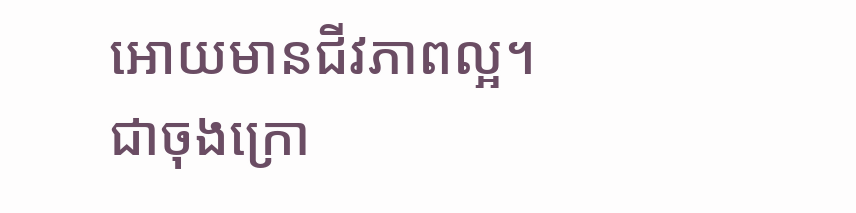អោយមានជីវភាពល្អ។
ជាចុងក្រោ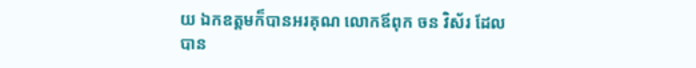យ ឯកឧត្តមក៏បានអរគុណ លោកឪពុក ចន វិស័រ ដែល
បាន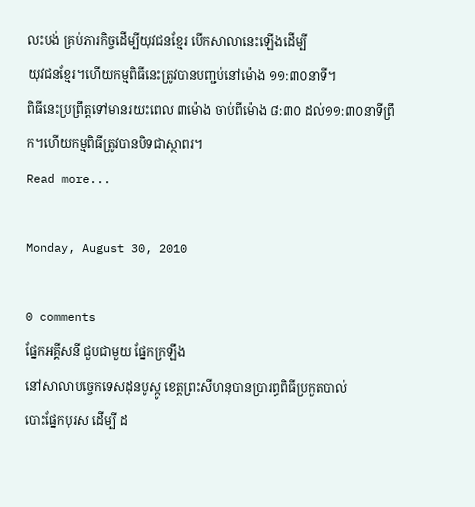លះបង់ គ្រប់ភារកិច្ចដើម្បីយុវជនខ្មែរ បើកសាលានេះឡើងដើម្បី
យុវជនខ្មែរ។ហើយកម្មពិធីនេះត្រូវបានបញ្ជប់នៅម៉ោង ១១:៣០នាទី។
ពិធីនេះប្រព្រឹត្តទៅមានរយះពេល ៣ម៉ោង ចាប់ពីម៉ោង ៨:៣០ ដល់១១:៣០នាទីព្រឹក។ហើយកម្មពិធីត្រូវបានបិទជាស្ថាពរ។
Read more...

Monday, August 30, 2010

0 comments
ផ្នែកអគ្គីសនី ជួបជាមួយ ផ្នែកក្រឡឹង
នៅសាលាបច្ចេកទេសដុនបូស្កូ ខេត្តព្រះសីហនុបានប្រារព្ធពិធីប្រកួតបាល់
បោះផ្នែកបុរស ដើម្បី ដ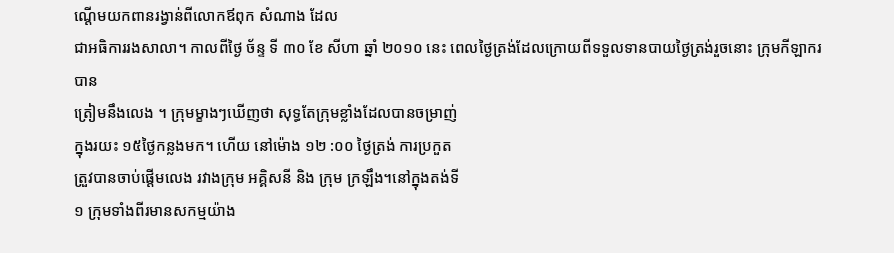ណ្តើមយកពានរង្វាន់ពីលោកឪពុក សំណាង ដែល
ជាអធិការរងសាលា។ កាលពីថ្ងៃ ច័ន្ទ ទី ៣០ ខែ សីហា ឆ្នាំ ២០១០ នេះ ពេលថ្ងៃត្រង់ដែលក្រោយពីទទួលទានបាយថ្ងៃត្រង់រួចនោះ ក្រុមកីឡាករបាន
ត្រៀមនឹងលេង ។ ក្រុមម្ខាងៗឃើញថា សុទ្ធតែក្រុមខ្លាំងដែលបានចម្រាញ់
ក្នុងរយះ ១៥ថ្ងៃកន្លងមក។ ហើយ នៅម៉ោង ១២ :០០ ថ្ងៃត្រង់ ការប្រកួត
ត្រួវបានចាប់ផ្តើមលេង រវាងក្រុម អគ្គិសនី និង ក្រុម ក្រឡឹង។នៅក្នុងតង់ទី
១ ក្រុមទាំងពីរមានសកម្មយ៉ាង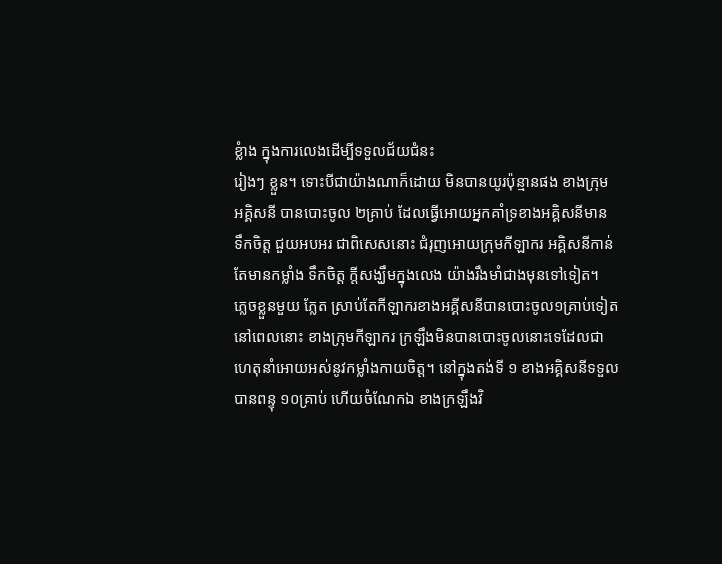ខ្លំាង ក្នុងការលេងដើម្បីទទួលជ័យជំនះ
រៀងៗ ខ្លួន។ ទោះបីជាយ៉ាងណាក៏ដោយ មិនបានយូរប៉ុន្មានផង ខាងក្រុម
អគ្គិសនី បានបោះចូល ២គ្រាប់ ដែលធ្វើអោយអ្នកគាំទ្រខាងអគ្គិសនីមាន
ទឹកចិត្ត ជួយអបអរ ជាពិសេសនោះ ជំរុញអោយក្រុមកីឡាករ អគ្គិសនីកាន់
តែមានកម្លាំង ទឹកចិត្ត ក្តីសង្ឃឹមក្នុងលេង យ៉ាងរឹងមាំជាងមុនទៅទៀត។
ភ្លេចខ្លួនមួយ ភ្លែត ស្រាប់តែកីឡាករខាងអគ្គីសនីបានបោះចូល១គ្រាប់ទៀត
នៅពេលនោះ ខាងក្រុមកីឡាករ ក្រឡឹងមិនបានបោះចូលនោះទេដែលជា
ហេតុនាំអោយអស់នូវកម្លាំងកាយចិត្ត។ នៅក្នុងតង់ទី ១ ខាងអគ្គិសនីទទួល
បានពន្ទុ ១០គ្រាប់ ហើយចំណែកឯ ខាងក្រឡឹងវិ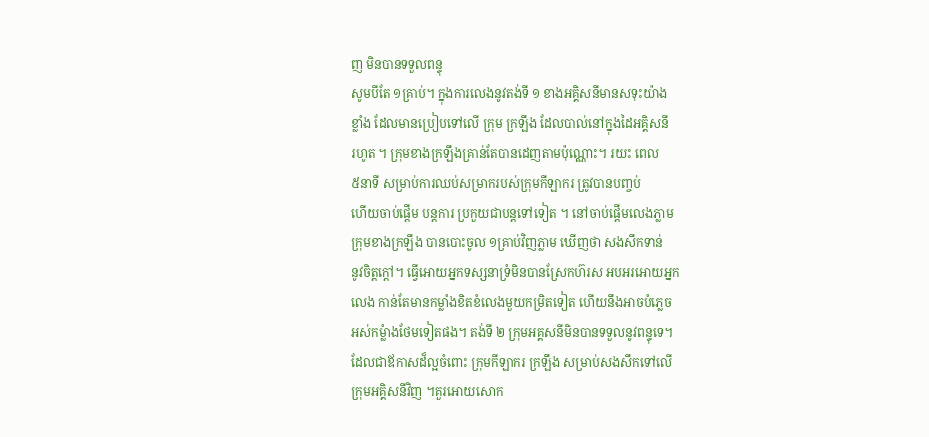ញ មិនបានទទួលពន្ទុ
សូមបីតែ ១គ្រាប់។ ក្នុងការលេងនូវតង់ទី ១ ខាងអគ្គិសនីមានសទុះយ៉ាង
ខ្លាំង ដែលមានប្រៀបទៅលើ ក្រុម ក្រឡឹង ដែលបាល់នៅក្នុងដៃអគ្គិសនី
រហូត ។ ក្រុមខាងក្រឡឹងគ្រាន់តែបានដេញតាមប៉ុណ្ណោះ។ រយះ ពេល
៥នាទី សម្រាប់ការឈប់សម្រាករបស់ក្រុមកីឡាករ ត្រូវបានបញ្ចប់
ហើយចាប់ផ្តើម បន្តការ ប្រកួយជាបន្តទៅទៀត ។ នៅចាប់ផ្តើមលេងភ្លាម
ក្រុមខាងក្រឡឹង បានបោះចូល ១គ្រាប់វិញភ្លាម ឃើញថា សងសឹកទាន់
នូវចិត្តក្តៅ។ ធ្វើអោយអ្នកទស្សនាទ្រំមិនបានស្រែកហ៊រស អបអរអោយអ្នក
លេង កាន់តែមានកម្លាំងខិតខំលេងមួយកម្រិតទៀត ហើយនឹងអាចបំភ្លេច
អស់កម្លំាងថែមទៀតផង។ តង់ទី ២ ក្រុមអគ្គសនីមិនបានទទួលនូវពន្ទុទេ។
ដែលជាឪកាសដ៏ល្អចំពោះ ក្រុមកីឡាករ ក្រឡឹង សម្រាប់សងសឹកទៅលើ
ក្រុមអគ្គិសនីវិញ ។គួរអោយសោក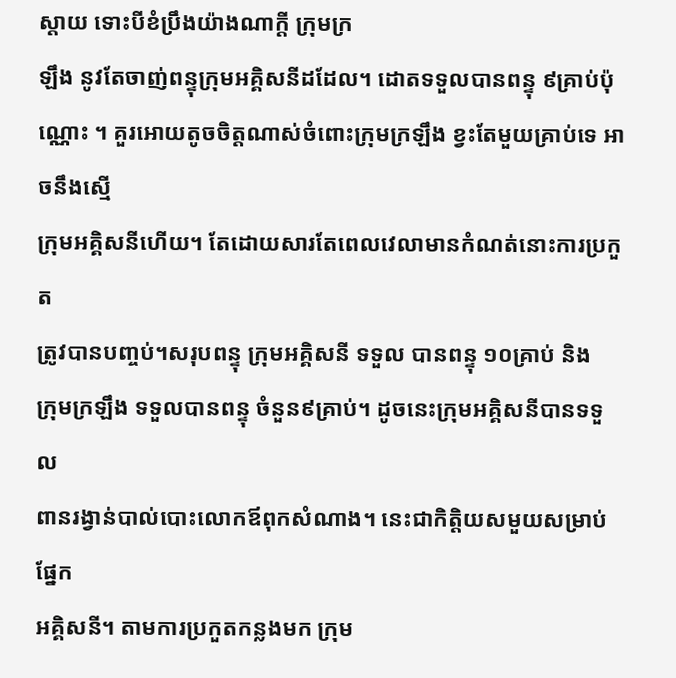ស្តាយ ទោះបីខំប្រឹងយ៉ាងណាក្តី ក្រុមក្រ
ឡឹង នូវតែចាញ់ពន្ទុក្រុមអគ្គិសនីដដែល។ ដោតទទួលបានពន្ទុ ៩គ្រាប់ប៉ុណ្ណោះ ។ គួរអោយតូចចិត្តណាស់ចំពោះក្រុមក្រឡឹង ខ្វះតែមួយគ្រាប់ទេ អាចនឹងស្មើ
ក្រុមអគ្គិសនីហើយ។ តែដោយសារតែពេលវេលាមានកំណត់នោះការប្រកួត
ត្រូវបានបញ្ចប់។សរុបពន្ទុ ក្រុមអគ្គិសនី ទទួល បានពន្ទុ ១០គ្រាប់ និង
ក្រុមក្រឡឹង ទទួលបានពន្ទុ ចំនួន៩គ្រាប់។ ដូចនេះក្រុមអគ្គិសនីបានទទួល
ពានរង្វាន់បាល់បោះលោកឪពុកសំណាង។ នេះជាកិត្តិយសមួយសម្រាប់ផ្នែក
អគ្គិសនី។ តាមការប្រកួតកន្លងមក ក្រុម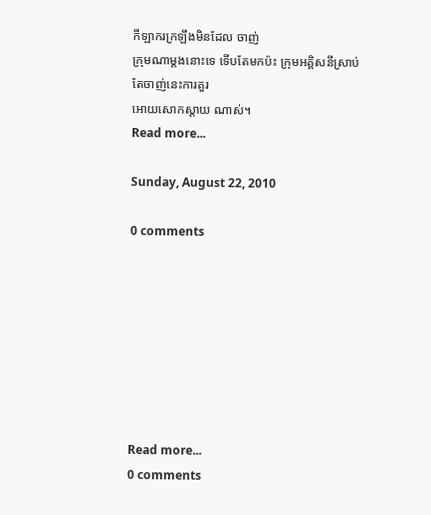កីឡាករក្រឡឹងមិនដែល ចាញ់
ក្រុមណាម្តងនោះទេ ទើបតែមកប៉ះ ក្រុមអគ្គិសនីស្រាប់តែចាញ់នេះការគួរ
អោយសោកស្តាយ ណាស់។
Read more...

Sunday, August 22, 2010

0 comments








Read more...
0 comments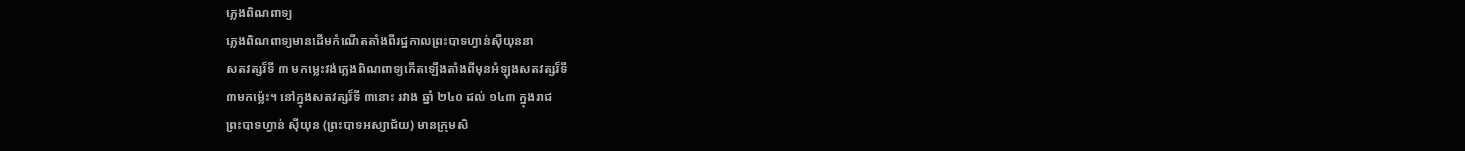ភ្លេងពិណពាទ្យ
ភ្លេងពិណពាទ្យមានដើមកំណើតតាំងពីរជ្ឋកាលព្រះបាទហ្វាន់ស៊ីយុននា
សតវត្សរ៏ទី ៣ មកម្លេះវង់ភ្លេងពិណពាទ្យកើតឡើងតាំងពីមុនអំឡុងសតវត្សរ៏ទី
៣មកម៉្លេះ។ នៅក្នុងសតវត្សរ៏ទី ៣នោះ រវាង ឆ្នាំ ២៤០ ដល់ ១៤៣ ក្នុងរាជ
ព្រះបាទហ្វាន់ ស៊ីយុន (ព្រះបាទអស្យាជ័យ) មានក្រុមសិ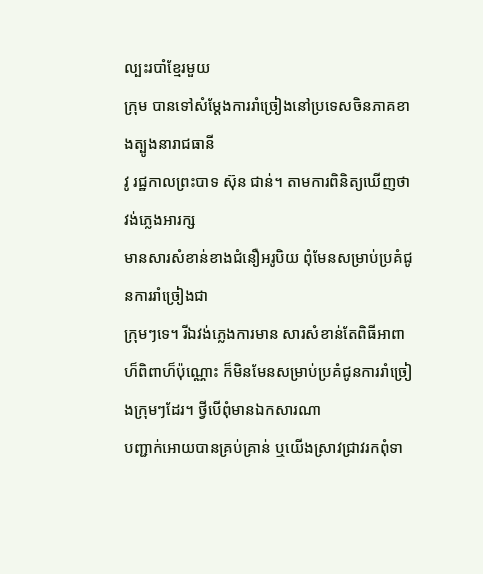ល្បះរបាំខ្មែរមួយ
ក្រុម បានទៅសំម្តែងការរាំច្រៀងនៅប្រទេសចិនភាគខាងត្បូងនារាជធានី
វូ រជ្ឋកាលព្រះបាទ ស៊ុន ជាន់។ តាមការពិនិត្យឃើញថា វង់ភ្លេងអារក្ស
មានសារសំខាន់ខាងជំនឿអរូបិយ ពុំមែនសម្រាប់ប្រគំជូនការរាំច្រៀងជា
ក្រុមៗទេ។ រីឯវង់ភ្លេងការមាន សារសំខាន់តែពិធីអាពាហ៏ពិពាហ៏ប៉ុណ្ណោះ ក៏មិនមែនសម្រាប់ប្រគំជូនការរាំច្រៀងក្រុមៗដែរ។ ថ្វីបើពុំមានឯកសារណា
បញ្ជាក់អោយបានគ្រប់គ្រាន់ ឬយើងស្រាវជ្រាវរកពុំទា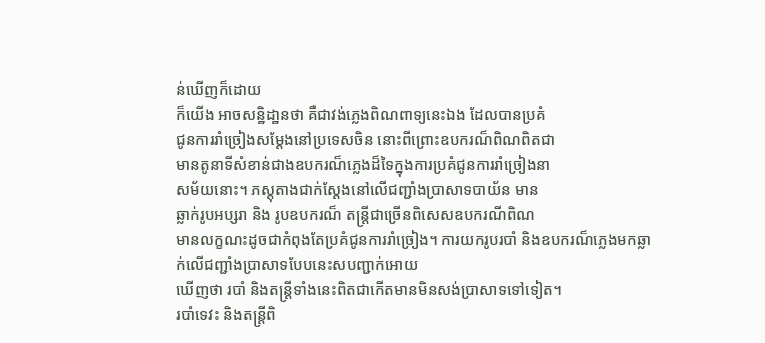ន់ឃើញក៏ដោយ
ក៏យើង អាចសន្ឋិដា្ឋនថា គឺជាវង់ភ្លេងពិណពាទ្យនេះឯង ដែលបានប្រគំ
ជូនការរាំច្រៀងសម្តែងនៅប្រទេសចិន នោះពីព្រោះឧបករណ៏ពិណពិតជា
មានតូនាទីសំខាន់ជាងឧបករណ៏ភ្លេងដ៏ទៃក្នុងការប្រគំជូនការរាំច្រៀងនា
សម័យនោះ។ ភស្តុតាងជាក់ស្តែងនៅលើជញ្ជាំងប្រាសាទបាយ័ន មាន
ឆ្លាក់រូបអប្សរា និង រូបឧបករណ៏ តន្រ្តីជាច្រើនពិសេសឧបករណីពិណ
មានលក្ខណះដូចជាកំពុងតែប្រគំជូនការរាំច្រៀង។ ការយករូបរបាំ និងឧបករណ៏ភ្លេងមកឆ្លាក់លើជញ្ជាំងប្រាសាទបែបនេះសបញ្ជាក់អោយ
ឃើញថា របាំ និងតន្ត្រីទាំងនេះពិតជាកើតមានមិនសង់ប្រាសាទទៅទៀត។
របាំទេវះ និងតន្ត្រីពិ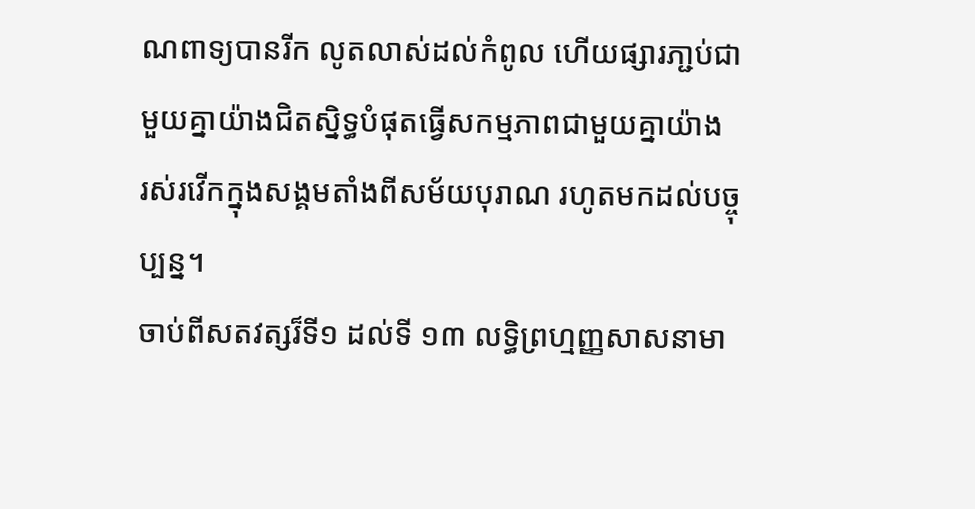ណពាទ្យបានរីក លូតលាស់ដល់កំពូល ហើយផ្សារភា្ជប់ជាមួយគ្នាយ៉ាងជិតស្និទ្ធបំផុតធ្វើសកម្មភាពជាមួយគ្នាយ៉ាង
រស់រវើកក្នុងសង្គមតាំងពីសម័យបុរាណ រហូតមកដល់បច្ចុប្បន្ន។
ចាប់ពីសតវត្សរ៏ទី១ ដល់ទី ១៣ លទ្ធិព្រហ្មញ្ញសាសនាមា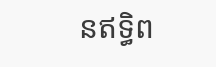នឥទិ្ធព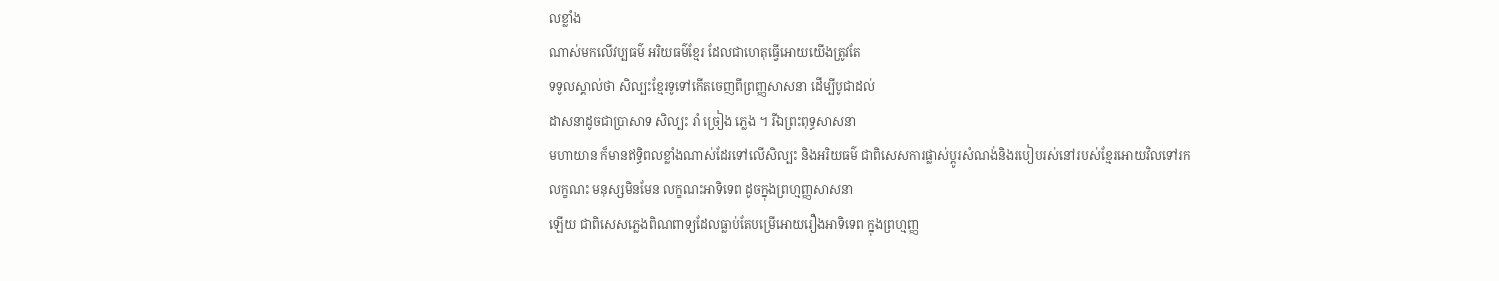លខ្លាំង
ណាស់មកលើវប្បធម៌ អរិយធម៌ខ្មែរ ដែលជាហេតុធ្វើអោយយើងត្រូវតែ
ទទូលស្គាល់ថា សិល្បះខ្មែរទូទៅកើតចេញពីព្រញ្ញសាសនា ដើម្បីបូជាដល់
ដាសនាដូចជាប្រាសាទ សិល្បះ រាំ ច្រៀង ភ្លេង ។ រីឯព្រះពុទ្ធសាសនា
មហាយាន ក៏មានឥទិ្ធពលខ្លាំងណាស់ដែរទៅលើសិល្បះ និងអរិយធម៌ ជាពិសេសការផ្លាស់ប្តូរសំណង់និងរបៀបរស់នៅរបស់ខ្មែរអោយវិលទៅរក
លក្ខណះ មនុស្សមិនមែន លក្ខណះអាទិទេព ដូចក្នុងព្រហ្មញ្ញសាសនា
ឡើយ ជាពិសេសភ្លេងពិណពាទ្យដែលធ្លាប់តែបម្រើអោយរឿងអាទិទេព ក្នុងព្រហ្មញ្ញ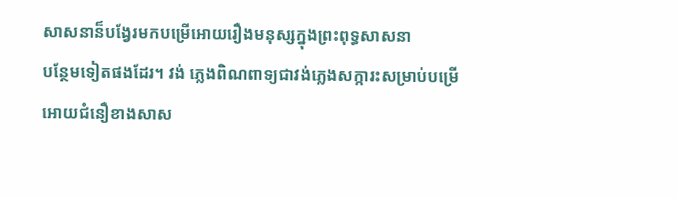សាសនាន៏បង្វែរមកបម្រើអោយរឿងមនុស្សក្នុងព្រះពុទ្ធសាសនា
បន្ថែមទៀតផងដែរ។ វង់ ភ្លេងពិណពាទ្យជាវង់ភ្លេងសក្ការះសម្រាប់បម្រើ
អោយជំនឿខាងសាស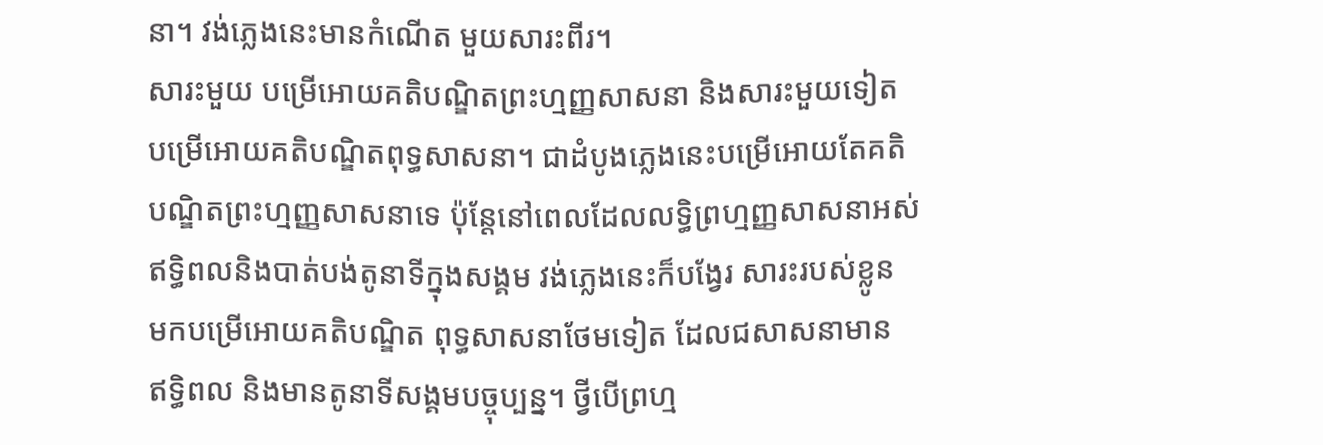នា។ វង់ភ្លេងនេះមានកំណើត មួយសារះពីរ។
សារះមួយ បម្រើអោយគតិបណ្ឌិតព្រះហ្មញ្ញសាសនា និងសារះមួយទៀត
បម្រើអោយគតិបណ្ឌិតពុទ្ធសាសនា។ ជាដំបូងភ្លេងនេះបម្រើអោយតែគតិ
បណ្ឌិតព្រះហ្មញ្ញសាសនាទេ ប៉ុន្តែនៅពេលដែលលទ្ធិព្រហ្មញ្ញសាសនាអស់
ឥទិ្ធពលនិងបាត់បង់តូនាទីក្នុងសង្គម វង់ភ្លេងនេះក៏បង្វែរ សារះរបស់ខ្លូន
មកបម្រើអោយគតិបណ្ឌិត ពុទ្ធសាសនាថែមទៀត ដែលជសាសនាមាន
ឥទិ្ធពល និងមានតូនាទីសង្គមបច្ចុប្បន្ន។ ថ្វីបើព្រហ្ម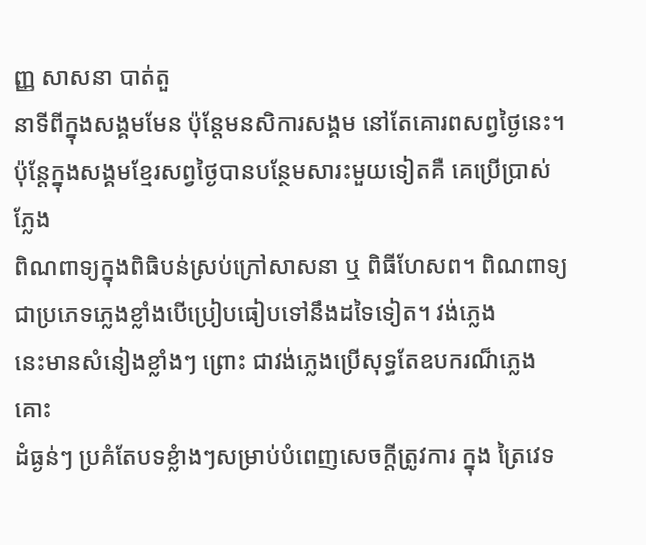ញ្ញ សាសនា បាត់តួ
នាទីពីក្នុងសង្គមមែន ប៉ុន្តែមនសិការសង្គម នៅតែគោរពសព្វថ្ងៃនេះ។ ប៉ុន្តែក្នុងសង្គមខ្មែរសព្វថ្ងៃបានបន្ថែមសារះមួយទៀតគឺ គេប្រើប្រាស់ភ្លែង
ពិណពាទ្យក្នុងពិធិបន់ស្រប់ក្រៅសាសនា ឬ ពិធីហែសព។ ពិណពាទ្យជាប្រភេទភ្លេងខ្លាំងបើប្រៀបធៀបទៅនឹងដទៃទៀត។ វង់ភ្លេង
នេះមានសំនៀងខ្លាំងៗ ព្រោះ ជាវង់ភ្លេងប្រើសុទ្ធតែឧបករណ៏ភ្លេងគោះ
ដំធ្ងន់ៗ ប្រគំតែបទខ្លំាងៗសម្រាប់បំពេញសេចក្តីត្រូវការ ក្នុង ត្រៃវេទ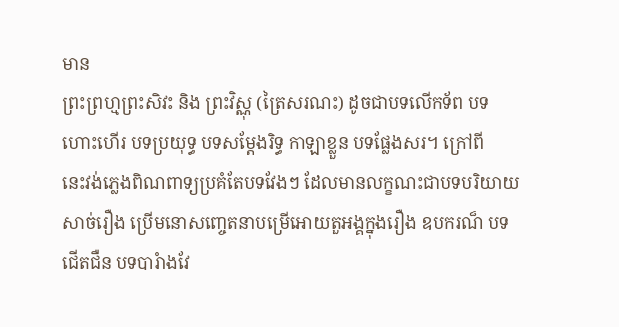មាន
ព្រះព្រហ្មព្រះសិវះ និង ព្រះវិស្ណុ (ត្រៃសរណះ) ដូចជាបទលើកទ័ព បទ
ហោះហើរ បទប្រយុទ្ធ បទសម្តែងរិទ្ធ កាឡាខ្លួន បទផ្លែងសរ។ ក្រៅពី
នេះវង់ភ្លេងពិណពាទ្យប្រគំតែបទវែងៗ ដែលមានលក្ខណះជាបទបរិយាយ
សាច់រឿង ប្រើមនោសញ្ចេតនាបម្រើអោយតួអង្គក្នុងរឿង ឧបករណ៏ បទ
ជើតជឺន បទបារំាងវែ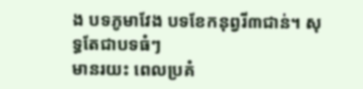ង បទភូមាវែង បទខែកនុព្វរី៣ជាន់។ សុទ្ធតែជាបទធំៗ
មានរយះ ពេលប្រគំ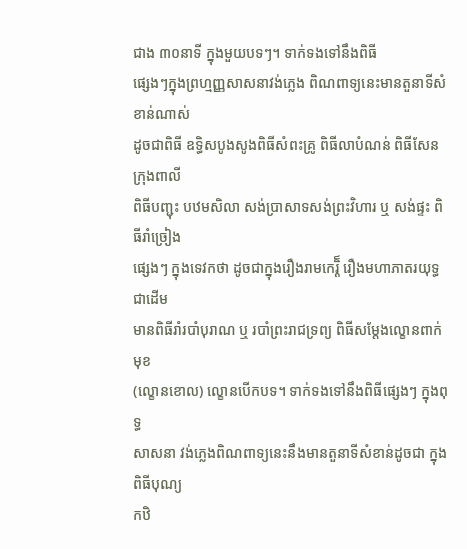ជាង ៣០នាទី ក្នុងមួយបទៗ។ ទាក់ទងទៅនឹងពិធី
ផ្សេងៗក្នុងព្រហ្មញ្ញសាសនាវង់ភ្លេង ពិណពាទ្យនេះមានតួនាទីសំខាន់ណាស់
ដូចជាពិធី ឧទ្ធិសបូងសូងពិធីសំពះគ្រូ ពិធីលាបំណន់ ពិធីសែនក្រុងពាលី
ពិធីបញ្ជុះ បឋមសិលា សង់ប្រាសាទសង់ព្រះវិហារ ឬ សង់ផ្ទះ ពិធីរាំច្រៀង
ផ្សេងៗ ក្នុងទេវកថា ដូចជាក្នុងរឿងរាមកេរ្តិ៏ រឿងមហាភាតរយុទ្ធជាដើម
មានពិធីរាំរបាំបុរាណ ឬ របាំព្រះរាជទ្រព្យ ពិធីសម្តែងល្ខោនពាក់មុខ
(ល្ខោនខោល) ល្ខោនបើកបទ។ ទាក់ទងទៅនឹងពិធីផ្សេងៗ ក្នុងពុទ្ធ
សាសនា វង់ភ្លេងពិណពាទ្យនេះនឹងមានតួនាទីសំខាន់ដូចជា ក្នុងពិធីបុណ្យ
កឋិ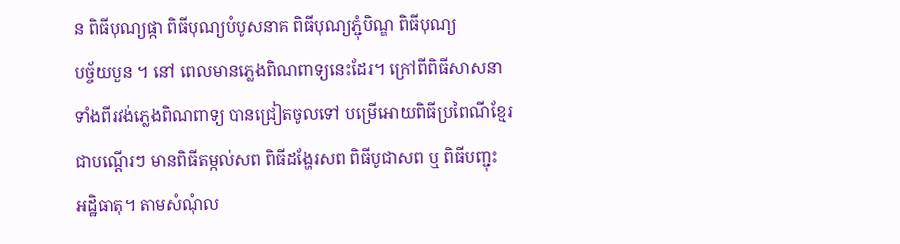ន ពិធីបុណ្យផ្កា ពិធីបុណ្យបំបូសនាគ ពិធីបុណ្យភ្ជុំបិណ្ឌ ពិធីបុណ្យ
បច្ច័យបួន ។ នៅ ពេលមានភ្លេងពិណពាទ្យនេះដែរ។ ក្រៅពីពិធីសាសនា
ទាំងពីរវង់ភ្លេងពិណពាទ្យ បានជ្រៀតចូលទៅ បម្រើអោយពិធីប្រពៃណីខ្មែរ
ជាបណ្តើរៗ មានពិធីតម្កល់សព ពិធីដង្ហែរសព ពិធីបូជាសព ឬ ពិធីបញ្ជុះ
អដិ្ឋធាតុ។ តាមសំណុំល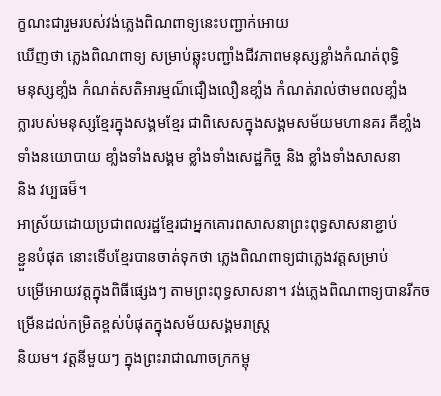ក្ខណះជារួមរបស់វង់ភ្លេងពិណពាទ្យនេះបញ្ជាក់អោយ
ឃើញថា ភ្លេងពិណពាទ្យ សម្រាប់ឆ្លុះបញ្ជាំងជីវភាពមនុស្សខ្លាំងកំណត់ពុទ្ធិ
មនុស្សខាំ្លង កំណត់សតិអារម្មណ៏ជឿងលឿនខាំ្លង កំណត់រាល់ថាមពលខាំ្លង
ក្លារបស់មនុស្សខ្មែរក្នុងសង្គមខ្មែរ ជាពិសេសក្នុងសង្គមសម័យមហានគរ គឺខាំ្លង
ទាំងនយោបាយ ខាំ្លងទាំងសង្គម ខ្លាំងទាំងសេដ្ឋកិច្ច និង ខ្លាំងទាំងសាសនា
និង វប្បធម៏។
អាស្រ័យដោយប្រជាពលរដ្ឋខ្មែរជាអ្នកគោរពសាសនាព្រះពុទ្ធសាសនាខ្ជាប់
ខ្ជួនបំផុត នោះទើបខ្មែរបានចាត់ទុកថា ភ្លេងពិណពាទ្យជាភ្លេងវត្តសម្រាប់
បម្រើអោយវត្តក្នុងពិធីផ្សេងៗ តាមព្រះពុទ្ធសាសនា។ វង់ភ្លេងពិណពាទ្យបានរីកចម្រើនដល់កម្រិតខ្ពស់បំផុតក្នុងសម័យសង្គមរាស្រ្ត
និយម។ វត្តនីមួយៗ ក្នុងព្រះរាជាណាចក្រកម្ពុ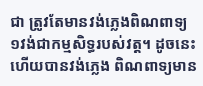ជា ត្រូវតែមានវង់ភ្លេងពិណពាទ្យ
១វង់ជាកម្មសិទ្ធរបស់វត្ត។ ដូចនេះហើយបានវង់ភ្លេង ពិណពាទ្យមាន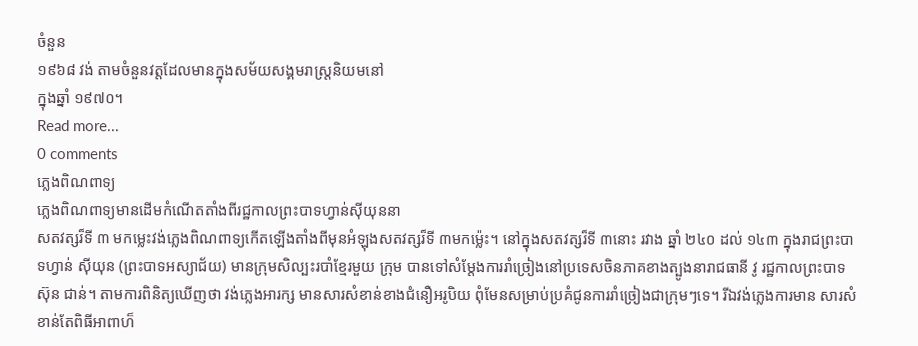ចំនួន
១៩៦៨ វង់ តាមចំនួនវត្តដែលមានក្នុងសម័យសង្គមរាស្ត្រនិយមនៅ
ក្នុងឆ្នាំ ១៩៧០។
Read more...
0 comments
ភ្លេងពិណពាទ្យ
ភ្លេងពិណពាទ្យមានដើមកំណើតតាំងពីរជ្ឋកាលព្រះបាទហ្វាន់ស៊ីយុននា
សតវត្សរ៏ទី ៣ មកម្លេះវង់ភ្លេងពិណពាទ្យកើតឡើងតាំងពីមុនអំឡុងសតវត្សរ៏ទី ៣មកម៉្លេះ។ នៅក្នុងសតវត្សរ៏ទី ៣នោះ រវាង ឆ្នាំ ២៤០ ដល់ ១៤៣ ក្នុងរាជព្រះបាទហ្វាន់ ស៊ីយុន (ព្រះបាទអស្យាជ័យ) មានក្រុមសិល្បះរបាំខ្មែរមួយ ក្រុម បានទៅសំម្តែងការរាំច្រៀងនៅប្រទេសចិនភាគខាងត្បូងនារាជធានី វូ រជ្ឋកាលព្រះបាទ ស៊ុន ជាន់។ តាមការពិនិត្យឃើញថា វង់ភ្លេងអារក្ស មានសារសំខាន់ខាងជំនឿអរូបិយ ពុំមែនសម្រាប់ប្រគំជូនការរាំច្រៀងជាក្រុមៗទេ។ រីឯវង់ភ្លេងការមាន សារសំខាន់តែពិធីអាពាហ៏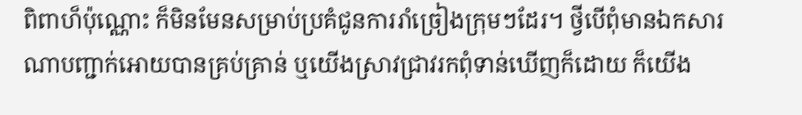ពិពាហ៏ប៉ុណ្ណោះ ក៏មិនមែនសម្រាប់ប្រគំជូនការរាំច្រៀងក្រុមៗដែរ។ ថ្វីបើពុំមានឯកសារណាបញ្ជាក់អោយបានគ្រប់គ្រាន់ ឬយើងស្រាវជ្រាវរកពុំទាន់ឃើញក៏ដោយ ក៏យើង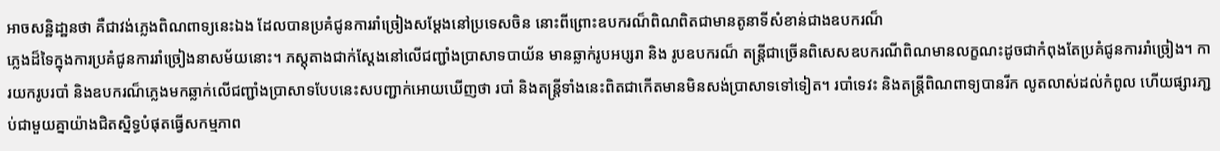អាចសន្ឋិដា្ឋនថា គឺជាវង់ភ្លេងពិណពាទ្យនេះឯង ដែលបានប្រគំជូនការរាំច្រៀងសម្តែងនៅប្រទេសចិន នោះពីព្រោះឧបករណ៏ពិណពិតជាមានតូនាទីសំខាន់ជាងឧបករណ៏
ភ្លេងដ៏ទៃក្នុងការប្រគំជូនការរាំច្រៀងនាសម័យនោះ។ ភស្តុតាងជាក់ស្តែងនៅលើជញ្ជាំងប្រាសាទបាយ័ន មានឆ្លាក់រូបអប្សរា និង រូបឧបករណ៏ តន្រ្តីជាច្រើនពិសេសឧបករណីពិណមានលក្ខណះដូចជាកំពុងតែប្រគំជូនការរាំច្រៀង។ ការយករូបរបាំ និងឧបករណ៏ភ្លេងមកឆ្លាក់លើជញ្ជាំងប្រាសាទបែបនេះសបញ្ជាក់អោយឃើញថា របាំ និងតន្ត្រីទាំងនេះពិតជាកើតមានមិនសង់ប្រាសាទទៅទៀត។ របាំទេវះ និងតន្ត្រីពិណពាទ្យបានរីក លូតលាស់ដល់កំពូល ហើយផ្សារភា្ជប់ជាមួយគ្នាយ៉ាងជិតស្និទ្ធបំផុតធ្វើសកម្មភាព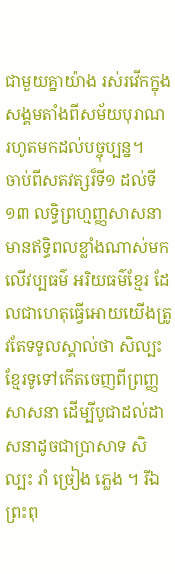ជាមួយគ្នាយ៉ាង រស់រវើកក្នុងសង្គមតាំងពីសម័យបុរាណ រហូតមកដល់បច្ចុប្បន្ន។
ចាប់ពីសតវត្សរ៏ទី១ ដល់ទី ១៣ លទ្ធិព្រហ្មញ្ញសាសនាមានឥទិ្ធពលខ្លាំងណាស់មកលើវប្បធម៌ អរិយធម៌ខ្មែរ ដែលជាហេតុធ្វើអោយយើងត្រូវតែទទូលស្គាល់ថា សិល្បះខ្មែរទូទៅកើតចេញពីព្រញ្ញសាសនា ដើម្បីបូជាដល់ដាសនាដូចជាប្រាសាទ សិល្បះ រាំ ច្រៀង ភ្លេង ។ រីឯព្រះពុ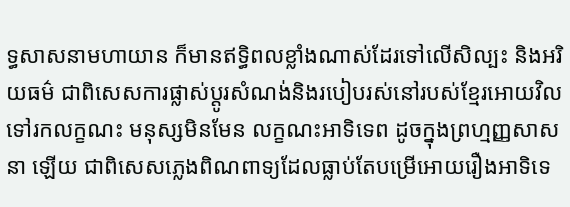ទ្ធសាសនាមហាយាន ក៏មានឥទិ្ធពលខ្លាំងណាស់ដែរទៅលើសិល្បះ និងអរិយធម៌ ជាពិសេសការផ្លាស់ប្តូរសំណង់និងរបៀបរស់នៅរបស់ខ្មែរអោយវិលទៅរកលក្ខណះ មនុស្សមិនមែន លក្ខណះអាទិទេព ដូចក្នុងព្រហ្មញ្ញសាសនា ឡើយ ជាពិសេសភ្លេងពិណពាទ្យដែលធ្លាប់តែបម្រើអោយរឿងអាទិទេ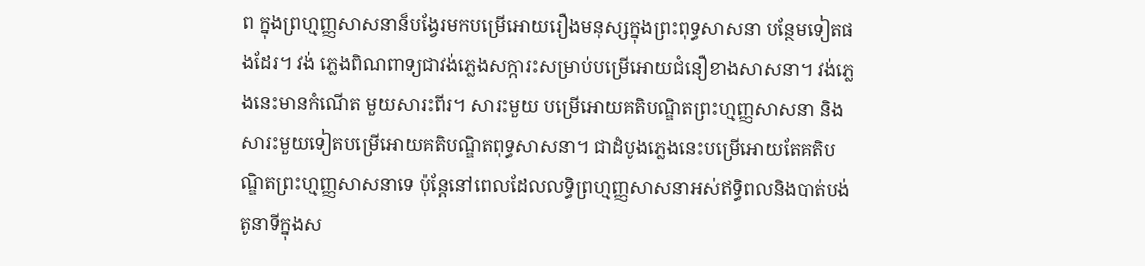ព ក្នុងព្រហ្មញ្ញសាសនាន៏បង្វែរមកបម្រើអោយរឿងមនុស្សក្នុងព្រះពុទ្ធសាសនា បន្ថែមទៀតផងដែរ។ វង់ ភ្លេងពិណពាទ្យជាវង់ភ្លេងសក្ការះសម្រាប់បម្រើអោយជំនឿខាងសាសនា។ វង់ភ្លេងនេះមានកំណើត មួយសារះពីរ។ សារះមួយ បម្រើអោយគតិបណ្ឌិតព្រះហ្មញ្ញសាសនា និងសារះមួយទៀតបម្រើអោយគតិបណ្ឌិតពុទ្ធសាសនា។ ជាដំបូងភ្លេងនេះបម្រើអោយតែគតិបណ្ឌិតព្រះហ្មញ្ញសាសនាទេ ប៉ុន្តែនៅពេលដែលលទ្ធិព្រហ្មញ្ញសាសនាអស់ឥទិ្ធពលនិងបាត់បង់តូនាទីក្នុងស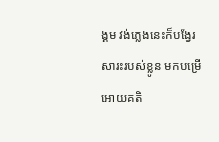ង្គម វង់ភ្លេងនេះក៏បង្វែរ សារះរបស់ខ្លូន មកបម្រើអោយគតិ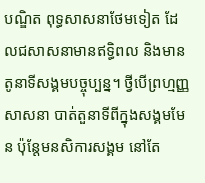បណ្ឌិត ពុទ្ធសាសនាថែមទៀត ដែលជសាសនាមានឥទិ្ធពល និងមានតូនាទីសង្គមបច្ចុប្បន្ន។ ថ្វីបើព្រហ្មញ្ញ សាសនា បាត់តួនាទីពីក្នុងសង្គមមែន ប៉ុន្តែមនសិការសង្គម នៅតែ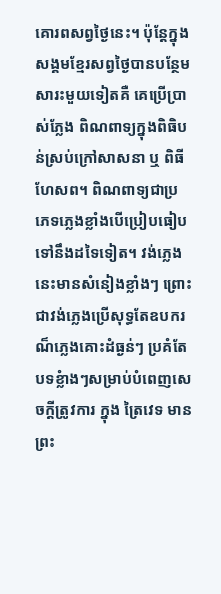គោរពសព្វថ្ងៃនេះ។ ប៉ុន្តែក្នុងសង្គមខ្មែរសព្វថ្ងៃបានបន្ថែមសារះមួយទៀតគឺ គេប្រើប្រាស់ភ្លែង ពិណពាទ្យក្នុងពិធិបន់ស្រប់ក្រៅសាសនា ឬ ពិធីហែសព។ ពិណពាទ្យជាប្រភេទភ្លេងខ្លាំងបើប្រៀបធៀបទៅនឹងដទៃទៀត។ វង់ភ្លេងនេះមានសំនៀងខ្លាំងៗ ព្រោះ ជាវង់ភ្លេងប្រើសុទ្ធតែឧបករណ៏ភ្លេងគោះដំធ្ងន់ៗ ប្រគំតែបទខ្លំាងៗសម្រាប់បំពេញសេចក្តីត្រូវការ ក្នុង ត្រៃវេទ មានព្រះ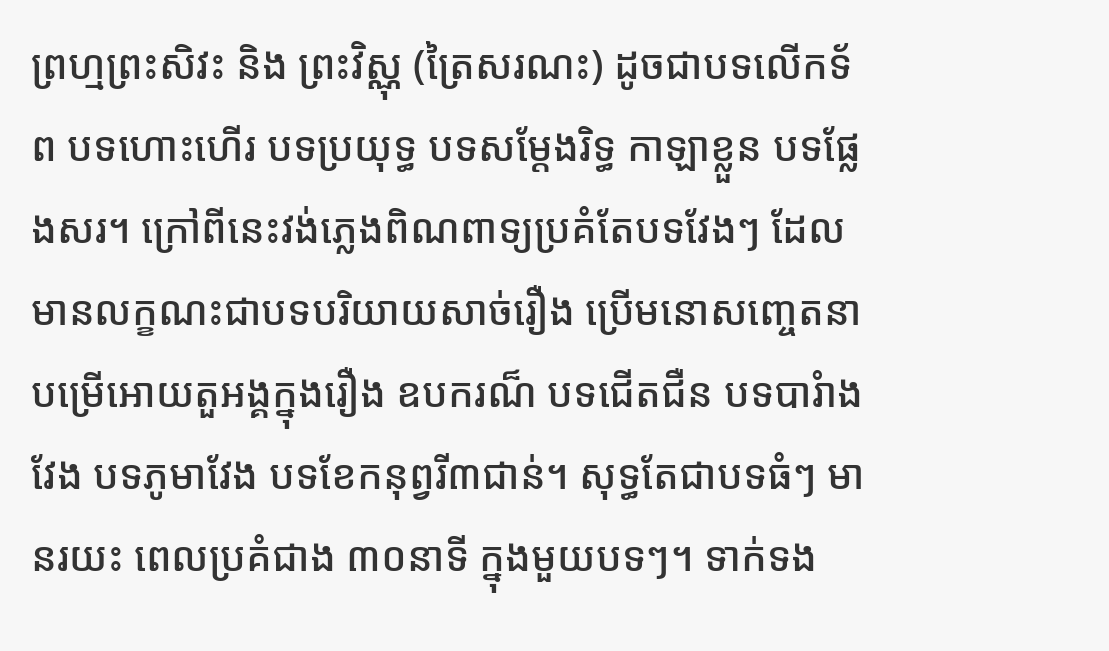ព្រហ្មព្រះសិវះ និង ព្រះវិស្ណុ (ត្រៃសរណះ) ដូចជាបទលើកទ័ព បទហោះហើរ បទប្រយុទ្ធ បទសម្តែងរិទ្ធ កាឡាខ្លួន បទផ្លែងសរ។ ក្រៅពីនេះវង់ភ្លេងពិណពាទ្យប្រគំតែបទវែងៗ ដែលមានលក្ខណះជាបទបរិយាយសាច់រឿង ប្រើមនោសញ្ចេតនាបម្រើអោយតួអង្គក្នុងរឿង ឧបករណ៏ បទជើតជឺន បទបារំាងវែង បទភូមាវែង បទខែកនុព្វរី៣ជាន់។ សុទ្ធតែជាបទធំៗ មានរយះ ពេលប្រគំជាង ៣០នាទី ក្នុងមួយបទៗ។ ទាក់ទង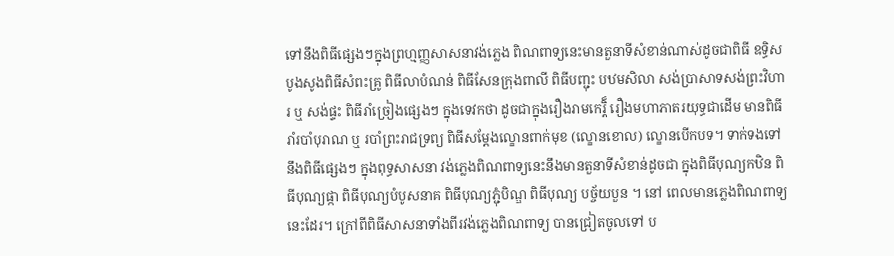ទៅនឹងពិធីផ្សេងៗក្នុងព្រហ្មញ្ញសាសនាវង់ភ្លេង ពិណពាទ្យនេះមានតួនាទីសំខាន់ណាស់ដូចជាពិធី ឧទ្ធិសបូងសូងពិធីសំពះគ្រូ ពិធីលាបំណន់ ពិធីសែនក្រុងពាលី ពិធីបញ្ជុះ បឋមសិលា សង់ប្រាសាទសង់ព្រះវិហារ ឬ សង់ផ្ទះ ពិធីរាំច្រៀងផ្សេងៗ ក្នុងទេវកថា ដូចជាក្នុងរឿងរាមកេរ្តិ៏ រឿងមហាភាតរយុទ្ធជាដើម មានពិធីរាំរបាំបុរាណ ឬ របាំព្រះរាជទ្រព្យ ពិធីសម្តែងល្ខោនពាក់មុខ (ល្ខោនខោល) ល្ខោនបើកបទ។ ទាក់ទងទៅនឹងពិធីផ្សេងៗ ក្នុងពុទ្ធសាសនា វង់ភ្លេងពិណពាទ្យនេះនឹងមានតួនាទីសំខាន់ដូចជា ក្នុងពិធីបុណ្យកឋិន ពិធីបុណ្យផ្កា ពិធីបុណ្យបំបូសនាគ ពិធីបុណ្យភ្ជុំបិណ្ឌ ពិធីបុណ្យ បច្ច័យបួន ។ នៅ ពេលមានភ្លេងពិណពាទ្យនេះដែរ។ ក្រៅពីពិធីសាសនាទាំងពីរវង់ភ្លេងពិណពាទ្យ បានជ្រៀតចូលទៅ ប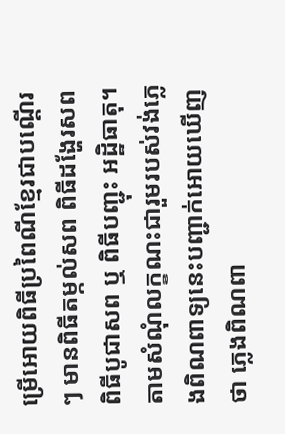ម្រើអោយពិធីប្រពៃណីខ្មែរជាបណ្តើរៗ មានពិធីតម្កល់សព ពិធីដង្ហែរសព ពិធីបូជាសព ឬ ពិធីបញ្ជុះ អដិ្ឋធាតុ។ តាមសំណុំលក្ខណះជារួមរបស់វង់ភ្លេងពិណពាទ្យនេះបញ្ជាក់អោយឃើញថា ភ្លេងពិណពា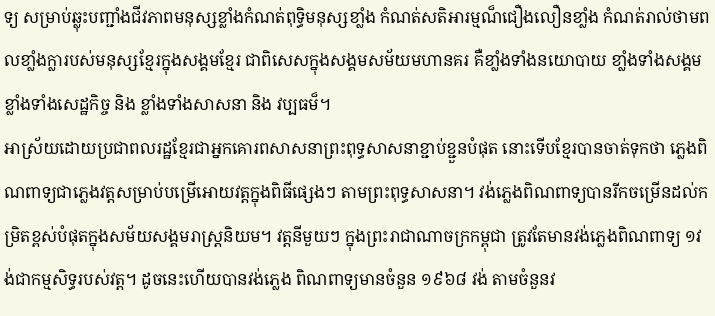ទ្យ សម្រាប់ឆ្លុះបញ្ជាំងជីវភាពមនុស្សខ្លាំងកំណត់ពុទ្ធិមនុស្សខាំ្លង កំណត់សតិអារម្មណ៏ជឿងលឿនខាំ្លង កំណត់រាល់ថាមពលខាំ្លងក្លារបស់មនុស្សខ្មែរក្នុងសង្គមខ្មែរ ជាពិសេសក្នុងសង្គមសម័យមហានគរ គឺខាំ្លងទាំងនយោបាយ ខាំ្លងទាំងសង្គម ខ្លាំងទាំងសេដ្ឋកិច្ច និង ខ្លាំងទាំងសាសនា និង វប្បធម៏។
អាស្រ័យដោយប្រជាពលរដ្ឋខ្មែរជាអ្នកគោរពសាសនាព្រះពុទ្ធសាសនាខ្ជាប់ខ្ជួនបំផុត នោះទើបខ្មែរបានចាត់ទុកថា ភ្លេងពិណពាទ្យជាភ្លេងវត្តសម្រាប់បម្រើអោយវត្តក្នុងពិធីផ្សេងៗ តាមព្រះពុទ្ធសាសនា។ វង់ភ្លេងពិណពាទ្យបានរីកចម្រើនដល់កម្រិតខ្ពស់បំផុតក្នុងសម័យសង្គមរាស្រ្តនិយម។ វត្តនីមួយៗ ក្នុងព្រះរាជាណាចក្រកម្ពុជា ត្រូវតែមានវង់ភ្លេងពិណពាទ្យ ១វង់ជាកម្មសិទ្ធរបស់វត្ត។ ដូចនេះហើយបានវង់ភ្លេង ពិណពាទ្យមានចំនួន ១៩៦៨ វង់ តាមចំនួនវ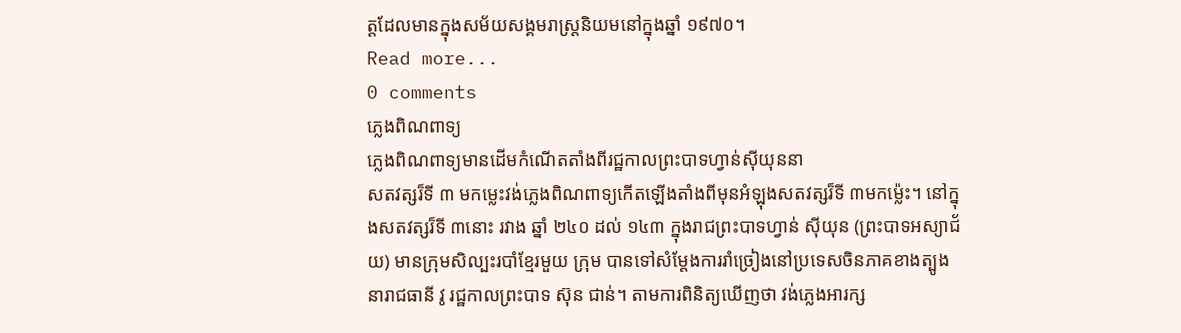ត្តដែលមានក្នុងសម័យសង្គមរាស្ត្រនិយមនៅក្នុងឆ្នាំ ១៩៧០។
Read more...
0 comments
ភ្លេងពិណពាទ្យ
ភ្លេងពិណពាទ្យមានដើមកំណើតតាំងពីរជ្ឋកាលព្រះបាទហ្វាន់ស៊ីយុននា
សតវត្សរ៏ទី ៣ មកម្លេះវង់ភ្លេងពិណពាទ្យកើតឡើងតាំងពីមុនអំឡុងសតវត្សរ៏ទី ៣មកម៉្លេះ។ នៅក្នុងសតវត្សរ៏ទី ៣នោះ រវាង ឆ្នាំ ២៤០ ដល់ ១៤៣ ក្នុងរាជព្រះបាទហ្វាន់ ស៊ីយុន (ព្រះបាទអស្យាជ័យ) មានក្រុមសិល្បះរបាំខ្មែរមួយ ក្រុម បានទៅសំម្តែងការរាំច្រៀងនៅប្រទេសចិនភាគខាងត្បូងនារាជធានី វូ រជ្ឋកាលព្រះបាទ ស៊ុន ជាន់។ តាមការពិនិត្យឃើញថា វង់ភ្លេងអារក្ស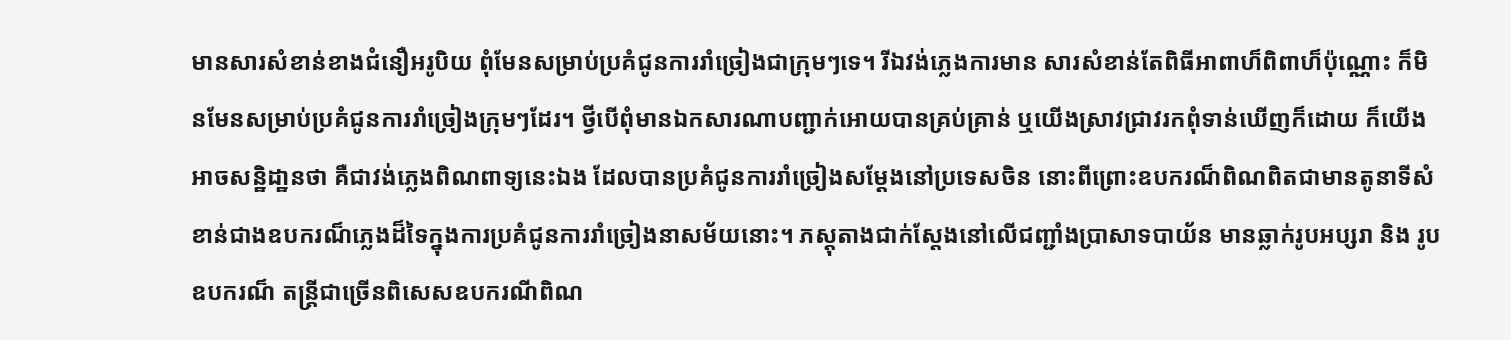មានសារសំខាន់ខាងជំនឿអរូបិយ ពុំមែនសម្រាប់ប្រគំជូនការរាំច្រៀងជាក្រុមៗទេ។ រីឯវង់ភ្លេងការមាន សារសំខាន់តែពិធីអាពាហ៏ពិពាហ៏ប៉ុណ្ណោះ ក៏មិនមែនសម្រាប់ប្រគំជូនការរាំច្រៀងក្រុមៗដែរ។ ថ្វីបើពុំមានឯកសារណាបញ្ជាក់អោយបានគ្រប់គ្រាន់ ឬយើងស្រាវជ្រាវរកពុំទាន់ឃើញក៏ដោយ ក៏យើង អាចសន្ឋិដា្ឋនថា គឺជាវង់ភ្លេងពិណពាទ្យនេះឯង ដែលបានប្រគំជូនការរាំច្រៀងសម្តែងនៅប្រទេសចិន នោះពីព្រោះឧបករណ៏ពិណពិតជាមានតូនាទីសំខាន់ជាងឧបករណ៏ភ្លេងដ៏ទៃក្នុងការប្រគំជូនការរាំច្រៀងនាសម័យនោះ។ ភស្តុតាងជាក់ស្តែងនៅលើជញ្ជាំងប្រាសាទបាយ័ន មានឆ្លាក់រូបអប្សរា និង រូបឧបករណ៏ តន្រ្តីជាច្រើនពិសេសឧបករណីពិណ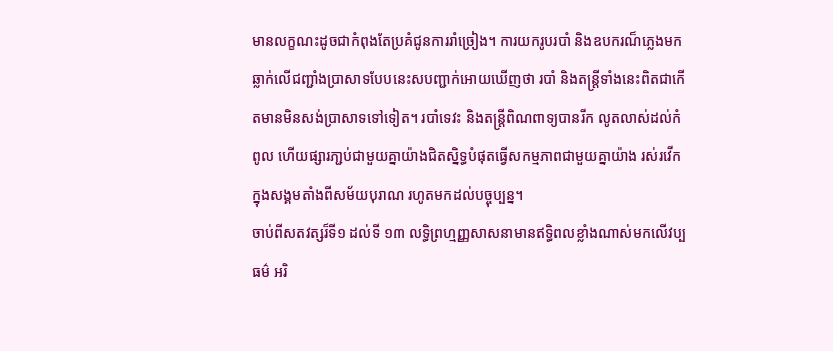មានលក្ខណះដូចជាកំពុងតែប្រគំជូនការរាំច្រៀង។ ការយករូបរបាំ និងឧបករណ៏ភ្លេងមកឆ្លាក់លើជញ្ជាំងប្រាសាទបែបនេះសបញ្ជាក់អោយឃើញថា របាំ និងតន្ត្រីទាំងនេះពិតជាកើតមានមិនសង់ប្រាសាទទៅទៀត។ របាំទេវះ និងតន្ត្រីពិណពាទ្យបានរីក លូតលាស់ដល់កំពូល ហើយផ្សារភា្ជប់ជាមួយគ្នាយ៉ាងជិតស្និទ្ធបំផុតធ្វើសកម្មភាពជាមួយគ្នាយ៉ាង រស់រវើកក្នុងសង្គមតាំងពីសម័យបុរាណ រហូតមកដល់បច្ចុប្បន្ន។
ចាប់ពីសតវត្សរ៏ទី១ ដល់ទី ១៣ លទ្ធិព្រហ្មញ្ញសាសនាមានឥទិ្ធពលខ្លាំងណាស់មកលើវប្បធម៌ អរិ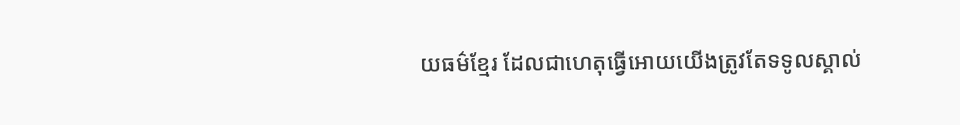យធម៌ខ្មែរ ដែលជាហេតុធ្វើអោយយើងត្រូវតែទទូលស្គាល់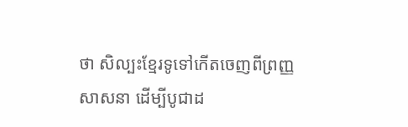ថា សិល្បះខ្មែរទូទៅកើតចេញពីព្រញ្ញសាសនា ដើម្បីបូជាដ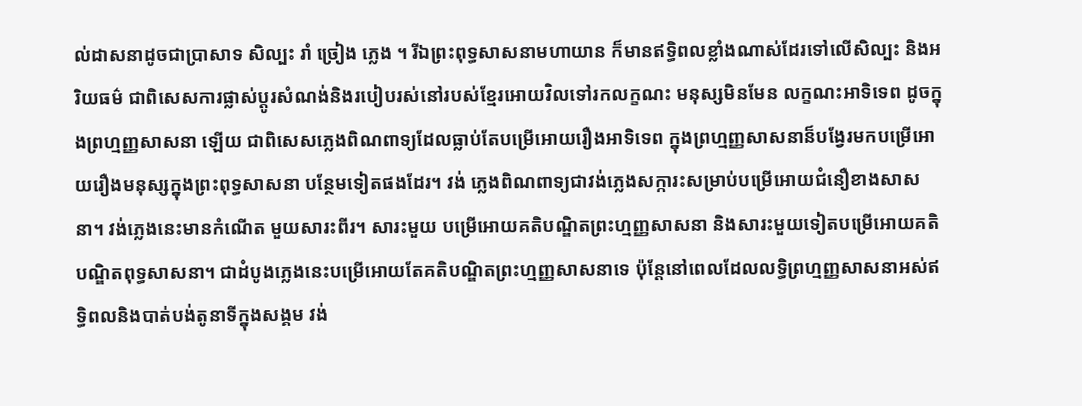ល់ដាសនាដូចជាប្រាសាទ សិល្បះ រាំ ច្រៀង ភ្លេង ។ រីឯព្រះពុទ្ធសាសនាមហាយាន ក៏មានឥទិ្ធពលខ្លាំងណាស់ដែរទៅលើសិល្បះ និងអរិយធម៌ ជាពិសេសការផ្លាស់ប្តូរសំណង់និងរបៀបរស់នៅរបស់ខ្មែរអោយវិលទៅរកលក្ខណះ មនុស្សមិនមែន លក្ខណះអាទិទេព ដូចក្នុងព្រហ្មញ្ញសាសនា ឡើយ ជាពិសេសភ្លេងពិណពាទ្យដែលធ្លាប់តែបម្រើអោយរឿងអាទិទេព ក្នុងព្រហ្មញ្ញសាសនាន៏បង្វែរមកបម្រើអោយរឿងមនុស្សក្នុងព្រះពុទ្ធសាសនា បន្ថែមទៀតផងដែរ។ វង់ ភ្លេងពិណពាទ្យជាវង់ភ្លេងសក្ការះសម្រាប់បម្រើអោយជំនឿខាងសាសនា។ វង់ភ្លេងនេះមានកំណើត មួយសារះពីរ។ សារះមួយ បម្រើអោយគតិបណ្ឌិតព្រះហ្មញ្ញសាសនា និងសារះមួយទៀតបម្រើអោយគតិបណ្ឌិតពុទ្ធសាសនា។ ជាដំបូងភ្លេងនេះបម្រើអោយតែគតិបណ្ឌិតព្រះហ្មញ្ញសាសនាទេ ប៉ុន្តែនៅពេលដែលលទ្ធិព្រហ្មញ្ញសាសនាអស់ឥទិ្ធពលនិងបាត់បង់តូនាទីក្នុងសង្គម វង់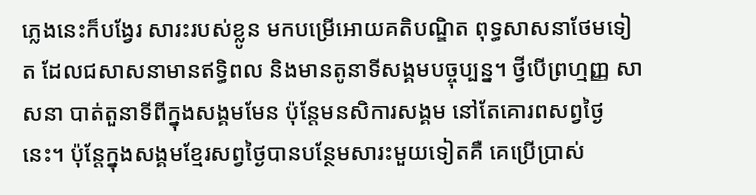ភ្លេងនេះក៏បង្វែរ សារះរបស់ខ្លូន មកបម្រើអោយគតិបណ្ឌិត ពុទ្ធសាសនាថែមទៀត ដែលជសាសនាមានឥទិ្ធពល និងមានតូនាទីសង្គមបច្ចុប្បន្ន។ ថ្វីបើព្រហ្មញ្ញ សាសនា បាត់តួនាទីពីក្នុងសង្គមមែន ប៉ុន្តែមនសិការសង្គម នៅតែគោរពសព្វថ្ងៃនេះ។ ប៉ុន្តែក្នុងសង្គមខ្មែរសព្វថ្ងៃបានបន្ថែមសារះមួយទៀតគឺ គេប្រើប្រាស់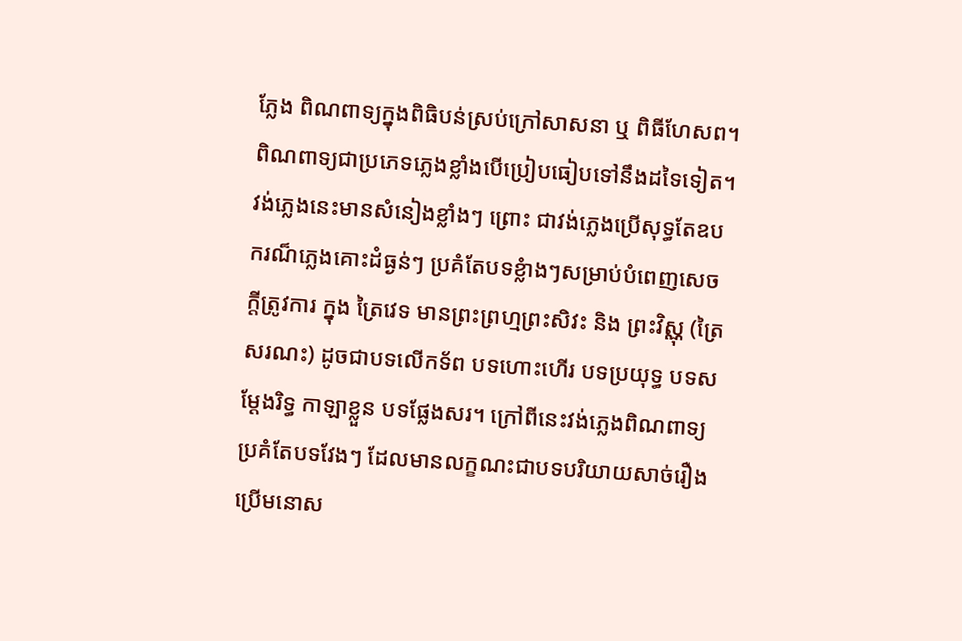ភ្លែង ពិណពាទ្យក្នុងពិធិបន់ស្រប់ក្រៅសាសនា ឬ ពិធីហែសព។ ពិណពាទ្យជាប្រភេទភ្លេងខ្លាំងបើប្រៀបធៀបទៅនឹងដទៃទៀត។ វង់ភ្លេងនេះមានសំនៀងខ្លាំងៗ ព្រោះ ជាវង់ភ្លេងប្រើសុទ្ធតែឧបករណ៏ភ្លេងគោះដំធ្ងន់ៗ ប្រគំតែបទខ្លំាងៗសម្រាប់បំពេញសេចក្តីត្រូវការ ក្នុង ត្រៃវេទ មានព្រះព្រហ្មព្រះសិវះ និង ព្រះវិស្ណុ (ត្រៃសរណះ) ដូចជាបទលើកទ័ព បទហោះហើរ បទប្រយុទ្ធ បទសម្តែងរិទ្ធ កាឡាខ្លួន បទផ្លែងសរ។ ក្រៅពីនេះវង់ភ្លេងពិណពាទ្យប្រគំតែបទវែងៗ ដែលមានលក្ខណះជាបទបរិយាយសាច់រឿង ប្រើមនោស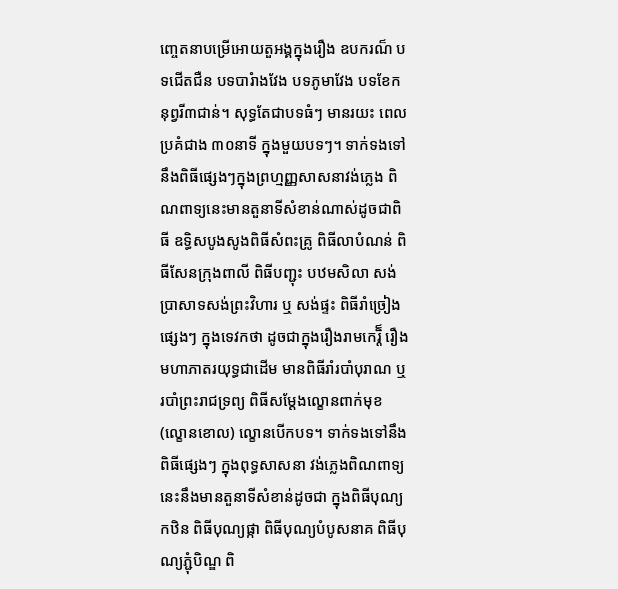ញ្ចេតនាបម្រើអោយតួអង្គក្នុងរឿង ឧបករណ៏ បទជើតជឺន បទបារំាងវែង បទភូមាវែង បទខែកនុព្វរី៣ជាន់។ សុទ្ធតែជាបទធំៗ មានរយះ ពេលប្រគំជាង ៣០នាទី ក្នុងមួយបទៗ។ ទាក់ទងទៅនឹងពិធីផ្សេងៗក្នុងព្រហ្មញ្ញសាសនាវង់ភ្លេង ពិណពាទ្យនេះមានតួនាទីសំខាន់ណាស់ដូចជាពិធី ឧទ្ធិសបូងសូងពិធីសំពះគ្រូ ពិធីលាបំណន់ ពិធីសែនក្រុងពាលី ពិធីបញ្ជុះ បឋមសិលា សង់ប្រាសាទសង់ព្រះវិហារ ឬ សង់ផ្ទះ ពិធីរាំច្រៀងផ្សេងៗ ក្នុងទេវកថា ដូចជាក្នុងរឿងរាមកេរ្តិ៏ រឿងមហាភាតរយុទ្ធជាដើម មានពិធីរាំរបាំបុរាណ ឬ របាំព្រះរាជទ្រព្យ ពិធីសម្តែងល្ខោនពាក់មុខ (ល្ខោនខោល) ល្ខោនបើកបទ។ ទាក់ទងទៅនឹងពិធីផ្សេងៗ ក្នុងពុទ្ធសាសនា វង់ភ្លេងពិណពាទ្យនេះនឹងមានតួនាទីសំខាន់ដូចជា ក្នុងពិធីបុណ្យកឋិន ពិធីបុណ្យផ្កា ពិធីបុណ្យបំបូសនាគ ពិធីបុណ្យភ្ជុំបិណ្ឌ ពិ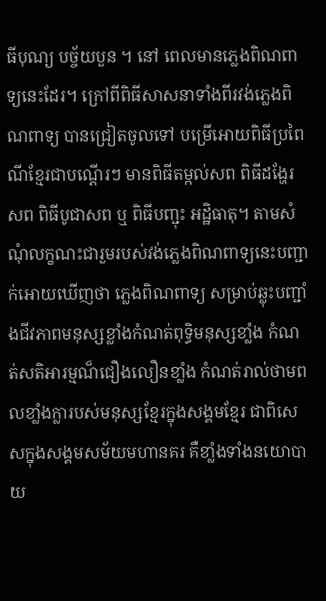ធីបុណ្យ បច្ច័យបួន ។ នៅ ពេលមានភ្លេងពិណពាទ្យនេះដែរ។ ក្រៅពីពិធីសាសនាទាំងពីរវង់ភ្លេងពិណពាទ្យ បានជ្រៀតចូលទៅ បម្រើអោយពិធីប្រពៃណីខ្មែរជាបណ្តើរៗ មានពិធីតម្កល់សព ពិធីដង្ហែរសព ពិធីបូជាសព ឬ ពិធីបញ្ជុះ អដិ្ឋធាតុ។ តាមសំណុំលក្ខណះជារួមរបស់វង់ភ្លេងពិណពាទ្យនេះបញ្ជាក់អោយឃើញថា ភ្លេងពិណពាទ្យ សម្រាប់ឆ្លុះបញ្ជាំងជីវភាពមនុស្សខ្លាំងកំណត់ពុទ្ធិមនុស្សខាំ្លង កំណត់សតិអារម្មណ៏ជឿងលឿនខាំ្លង កំណត់រាល់ថាមពលខាំ្លងក្លារបស់មនុស្សខ្មែរក្នុងសង្គមខ្មែរ ជាពិសេសក្នុងសង្គមសម័យមហានគរ គឺខាំ្លងទាំងនយោបាយ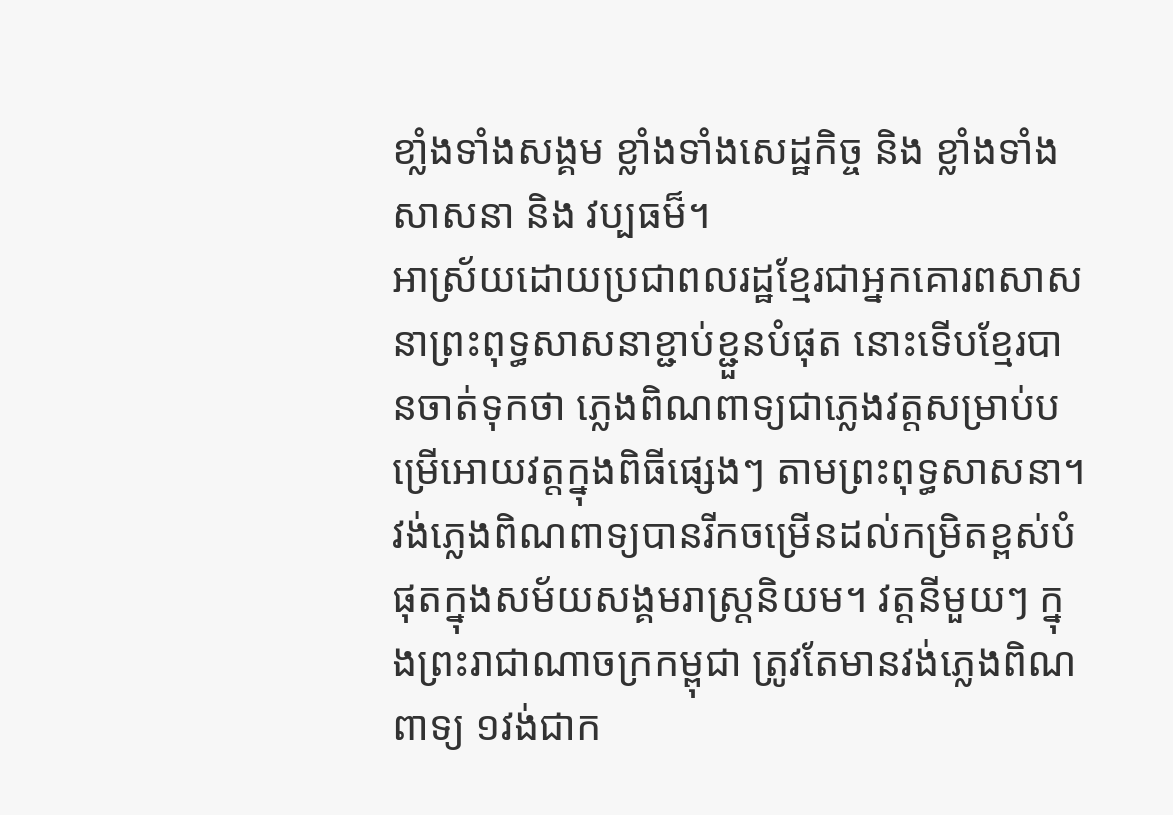ខាំ្លងទាំងសង្គម ខ្លាំងទាំងសេដ្ឋកិច្ច និង ខ្លាំងទាំងសាសនា និង វប្បធម៏។
អាស្រ័យដោយប្រជាពលរដ្ឋខ្មែរជាអ្នកគោរពសាសនាព្រះពុទ្ធសាសនាខ្ជាប់ខ្ជួនបំផុត នោះទើបខ្មែរបានចាត់ទុកថា ភ្លេងពិណពាទ្យជាភ្លេងវត្តសម្រាប់បម្រើអោយវត្តក្នុងពិធីផ្សេងៗ តាមព្រះពុទ្ធសាសនា។ វង់ភ្លេងពិណពាទ្យបានរីកចម្រើនដល់កម្រិតខ្ពស់បំផុតក្នុងសម័យសង្គមរាស្រ្តនិយម។ វត្តនីមួយៗ ក្នុងព្រះរាជាណាចក្រកម្ពុជា ត្រូវតែមានវង់ភ្លេងពិណពាទ្យ ១វង់ជាក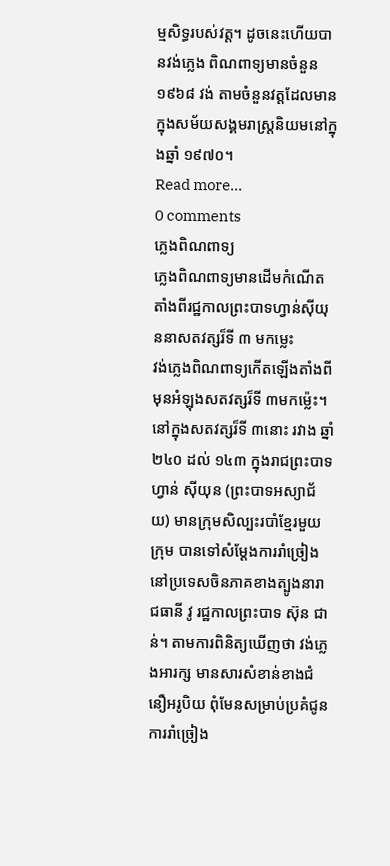ម្មសិទ្ធរបស់វត្ត។ ដូចនេះហើយបានវង់ភ្លេង ពិណពាទ្យមានចំនួន ១៩៦៨ វង់ តាមចំនួនវត្តដែលមានក្នុងសម័យសង្គមរាស្ត្រនិយមនៅក្នុងឆ្នាំ ១៩៧០។
Read more...
0 comments
ភ្លេងពិណពាទ្យ
ភ្លេងពិណពាទ្យមានដើមកំណើតតាំងពីរជ្ឋកាលព្រះបាទហ្វាន់ស៊ីយុននាសតវត្សរ៏ទី ៣ មកម្លេះ
វង់ភ្លេងពិណពាទ្យកើតឡើងតាំងពីមុនអំឡុងសតវត្សរ៏ទី ៣មកម៉្លេះ។ នៅក្នុងសតវត្សរ៏ទី ៣នោះ រវាង ឆ្នាំ ២៤០ ដល់ ១៤៣ ក្នុងរាជព្រះបាទហ្វាន់ ស៊ីយុន (ព្រះបាទអស្យាជ័យ) មានក្រុមសិល្បះរបាំខ្មែរមួយ ក្រុម បានទៅសំម្តែងការរាំច្រៀងនៅប្រទេសចិនភាគខាងត្បូងនារាជធានី វូ រជ្ឋកាលព្រះបាទ ស៊ុន ជាន់។ តាមការពិនិត្យឃើញថា វង់ភ្លេងអារក្ស មានសារសំខាន់ខាងជំនឿអរូបិយ ពុំមែនសម្រាប់ប្រគំជូនការរាំច្រៀង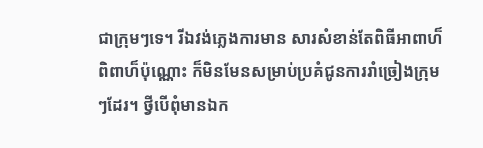ជាក្រុមៗទេ។ រីឯវង់ភ្លេងការមាន សារសំខាន់តែពិធីអាពាហ៏ពិពាហ៏ប៉ុណ្ណោះ ក៏មិនមែនសម្រាប់ប្រគំជូនការរាំច្រៀងក្រុមៗដែរ។ ថ្វីបើពុំមានឯក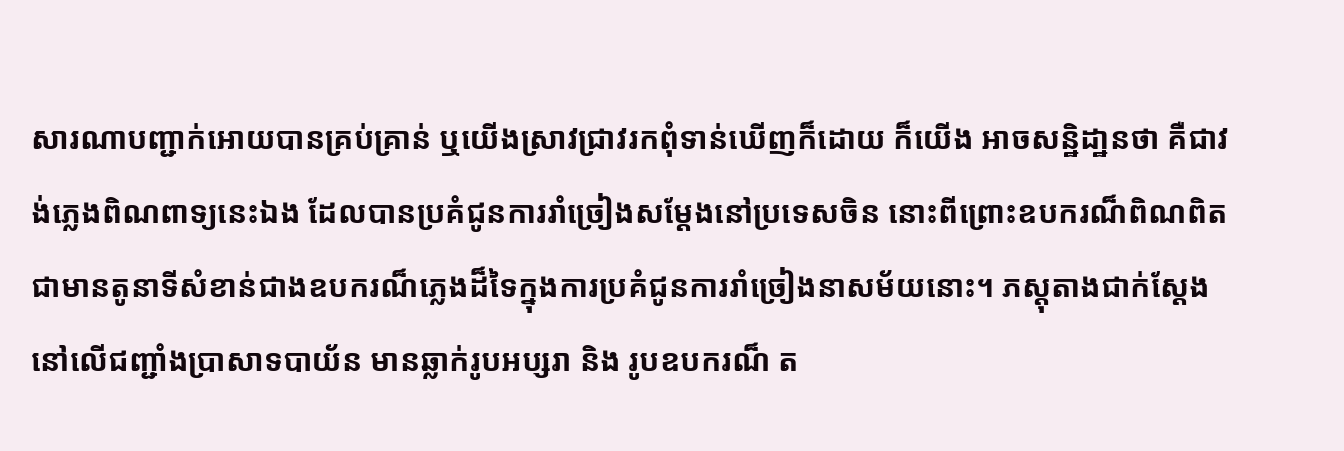សារណាបញ្ជាក់អោយបានគ្រប់គ្រាន់ ឬយើងស្រាវជ្រាវរកពុំទាន់ឃើញក៏ដោយ ក៏យើង អាចសន្ឋិដា្ឋនថា គឺជាវង់ភ្លេងពិណពាទ្យនេះឯង ដែលបានប្រគំជូនការរាំច្រៀងសម្តែងនៅប្រទេសចិន នោះពីព្រោះឧបករណ៏ពិណពិតជាមានតូនាទីសំខាន់ជាងឧបករណ៏ភ្លេងដ៏ទៃក្នុងការប្រគំជូនការរាំច្រៀងនាសម័យនោះ។ ភស្តុតាងជាក់ស្តែងនៅលើជញ្ជាំងប្រាសាទបាយ័ន មានឆ្លាក់រូបអប្សរា និង រូបឧបករណ៏ ត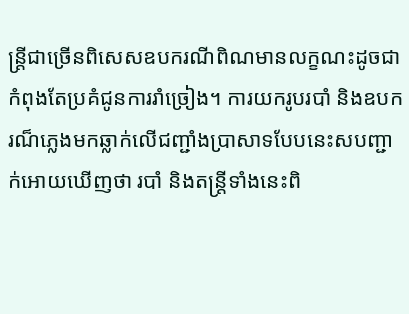ន្រ្តីជាច្រើនពិសេសឧបករណីពិណមានលក្ខណះដូចជាកំពុងតែប្រគំជូនការរាំច្រៀង។ ការយករូបរបាំ និងឧបករណ៏ភ្លេងមកឆ្លាក់លើជញ្ជាំងប្រាសាទបែបនេះសបញ្ជាក់អោយឃើញថា របាំ និងតន្ត្រីទាំងនេះពិ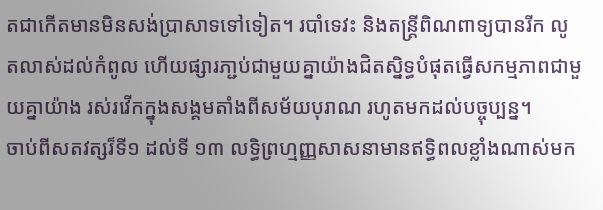តជាកើតមានមិនសង់ប្រាសាទទៅទៀត។ របាំទេវះ និងតន្ត្រីពិណពាទ្យបានរីក លូតលាស់ដល់កំពូល ហើយផ្សារភា្ជប់ជាមួយគ្នាយ៉ាងជិតស្និទ្ធបំផុតធ្វើសកម្មភាពជាមួយគ្នាយ៉ាង រស់រវើកក្នុងសង្គមតាំងពីសម័យបុរាណ រហូតមកដល់បច្ចុប្បន្ន។
ចាប់ពីសតវត្សរ៏ទី១ ដល់ទី ១៣ លទ្ធិព្រហ្មញ្ញសាសនាមានឥទិ្ធពលខ្លាំងណាស់មក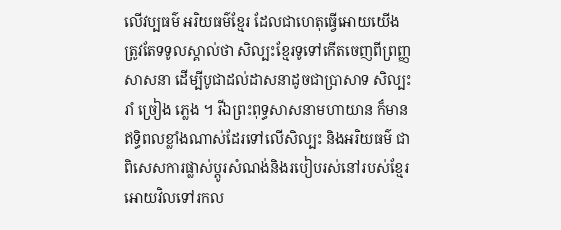លើវប្បធម៌ អរិយធម៌ខ្មែរ ដែលជាហេតុធ្វើអោយយើងត្រូវតែទទូលស្គាល់ថា សិល្បះខ្មែរទូទៅកើតចេញពីព្រញ្ញសាសនា ដើម្បីបូជាដល់ដាសនាដូចជាប្រាសាទ សិល្បះ រាំ ច្រៀង ភ្លេង ។ រីឯព្រះពុទ្ធសាសនាមហាយាន ក៏មានឥទិ្ធពលខ្លាំងណាស់ដែរទៅលើសិល្បះ និងអរិយធម៌ ជាពិសេសការផ្លាស់ប្តូរសំណង់និងរបៀបរស់នៅរបស់ខ្មែរអោយវិលទៅរកល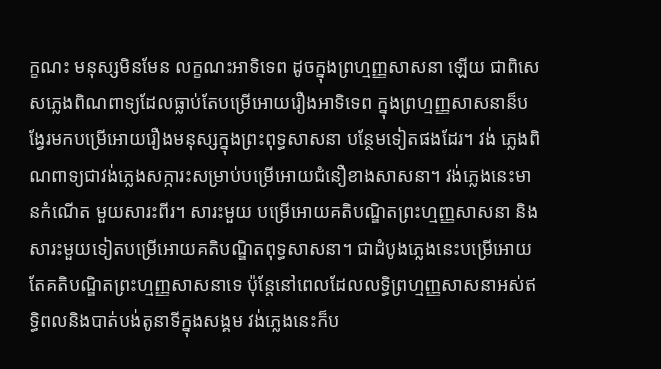ក្ខណះ មនុស្សមិនមែន លក្ខណះអាទិទេព ដូចក្នុងព្រហ្មញ្ញសាសនា ឡើយ ជាពិសេសភ្លេងពិណពាទ្យដែលធ្លាប់តែបម្រើអោយរឿងអាទិទេព ក្នុងព្រហ្មញ្ញសាសនាន៏បង្វែរមកបម្រើអោយរឿងមនុស្សក្នុងព្រះពុទ្ធសាសនា បន្ថែមទៀតផងដែរ។ វង់ ភ្លេងពិណពាទ្យជាវង់ភ្លេងសក្ការះសម្រាប់បម្រើអោយជំនឿខាងសាសនា។ វង់ភ្លេងនេះមានកំណើត មួយសារះពីរ។ សារះមួយ បម្រើអោយគតិបណ្ឌិតព្រះហ្មញ្ញសាសនា និងសារះមួយទៀតបម្រើអោយគតិបណ្ឌិតពុទ្ធសាសនា។ ជាដំបូងភ្លេងនេះបម្រើអោយតែគតិបណ្ឌិតព្រះហ្មញ្ញសាសនាទេ ប៉ុន្តែនៅពេលដែលលទ្ធិព្រហ្មញ្ញសាសនាអស់ឥទិ្ធពលនិងបាត់បង់តូនាទីក្នុងសង្គម វង់ភ្លេងនេះក៏ប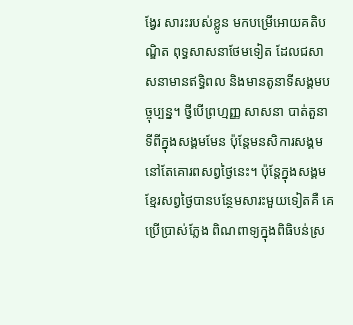ង្វែរ សារះរបស់ខ្លូន មកបម្រើអោយគតិបណ្ឌិត ពុទ្ធសាសនាថែមទៀត ដែលជសាសនាមានឥទិ្ធពល និងមានតូនាទីសង្គមបច្ចុប្បន្ន។ ថ្វីបើព្រហ្មញ្ញ សាសនា បាត់តួនាទីពីក្នុងសង្គមមែន ប៉ុន្តែមនសិការសង្គម នៅតែគោរពសព្វថ្ងៃនេះ។ ប៉ុន្តែក្នុងសង្គមខ្មែរសព្វថ្ងៃបានបន្ថែមសារះមួយទៀតគឺ គេប្រើប្រាស់ភ្លែង ពិណពាទ្យក្នុងពិធិបន់ស្រ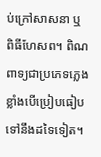ប់ក្រៅសាសនា ឬ ពិធីហែសព។ ពិណពាទ្យជាប្រភេទភ្លេងខ្លាំងបើប្រៀបធៀបទៅនឹងដទៃទៀត។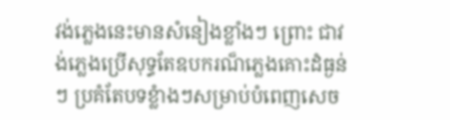វង់ភ្លេងនេះមានសំនៀងខ្លាំងៗ ព្រោះ ជាវង់ភ្លេងប្រើសុទ្ធតែឧបករណ៏ភ្លេងគោះដំធ្ងន់ៗ ប្រគំតែបទខ្លំាងៗសម្រាប់បំពេញសេច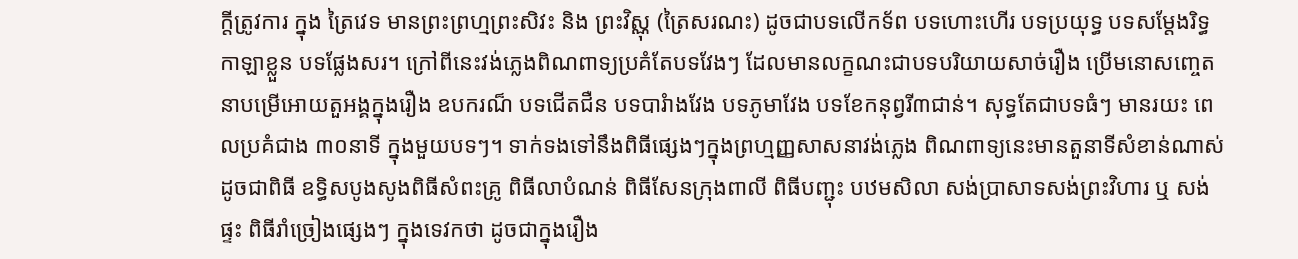ក្តីត្រូវការ ក្នុង ត្រៃវេទ មានព្រះព្រហ្មព្រះសិវះ និង ព្រះវិស្ណុ (ត្រៃសរណះ) ដូចជាបទលើកទ័ព បទហោះហើរ បទប្រយុទ្ធ បទសម្តែងរិទ្ធ កាឡាខ្លួន បទផ្លែងសរ។ ក្រៅពីនេះវង់ភ្លេងពិណពាទ្យប្រគំតែបទវែងៗ ដែលមានលក្ខណះជាបទបរិយាយសាច់រឿង ប្រើមនោសញ្ចេតនាបម្រើអោយតួអង្គក្នុងរឿង ឧបករណ៏ បទជើតជឺន បទបារំាងវែង បទភូមាវែង បទខែកនុព្វរី៣ជាន់។ សុទ្ធតែជាបទធំៗ មានរយះ ពេលប្រគំជាង ៣០នាទី ក្នុងមួយបទៗ។ ទាក់ទងទៅនឹងពិធីផ្សេងៗក្នុងព្រហ្មញ្ញសាសនាវង់ភ្លេង ពិណពាទ្យនេះមានតួនាទីសំខាន់ណាស់ដូចជាពិធី ឧទ្ធិសបូងសូងពិធីសំពះគ្រូ ពិធីលាបំណន់ ពិធីសែនក្រុងពាលី ពិធីបញ្ជុះ បឋមសិលា សង់ប្រាសាទសង់ព្រះវិហារ ឬ សង់ផ្ទះ ពិធីរាំច្រៀងផ្សេងៗ ក្នុងទេវកថា ដូចជាក្នុងរឿង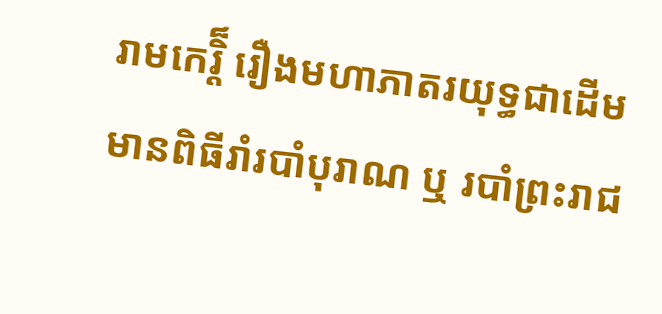រាមកេរ្តិ៏ រឿងមហាភាតរយុទ្ធជាដើម មានពិធីរាំរបាំបុរាណ ឬ របាំព្រះរាជ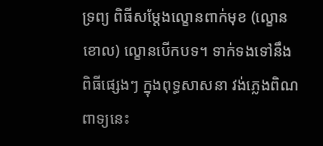ទ្រព្យ ពិធីសម្តែងល្ខោនពាក់មុខ (ល្ខោនខោល) ល្ខោនបើកបទ។ ទាក់ទងទៅនឹងពិធីផ្សេងៗ ក្នុងពុទ្ធសាសនា វង់ភ្លេងពិណពាទ្យនេះ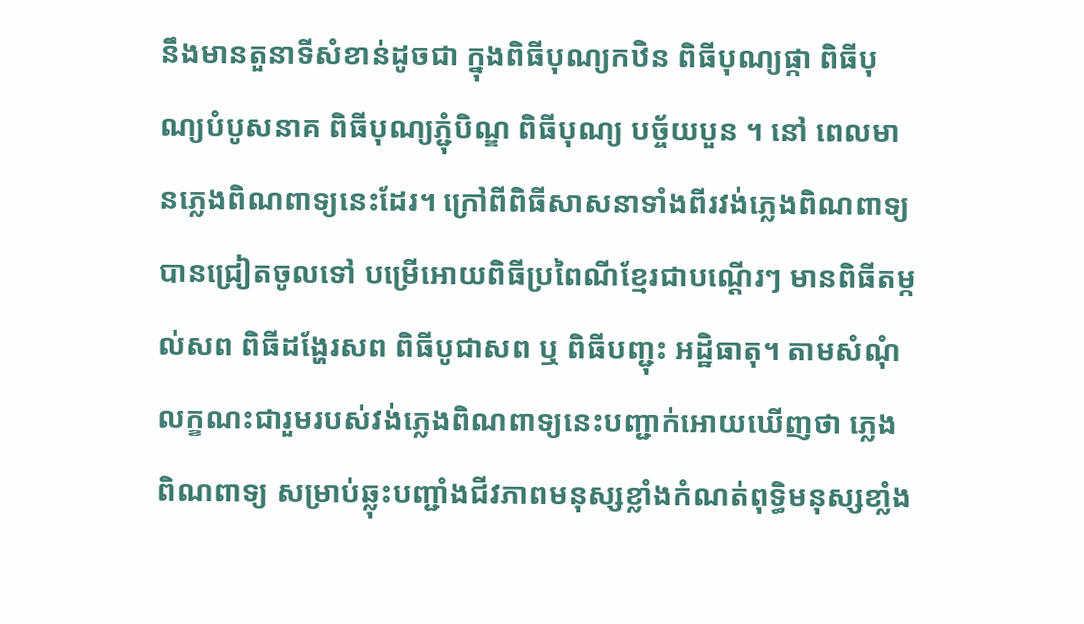នឹងមានតួនាទីសំខាន់ដូចជា ក្នុងពិធីបុណ្យកឋិន ពិធីបុណ្យផ្កា ពិធីបុណ្យបំបូសនាគ ពិធីបុណ្យភ្ជុំបិណ្ឌ ពិធីបុណ្យ បច្ច័យបួន ។ នៅ ពេលមានភ្លេងពិណពាទ្យនេះដែរ។ ក្រៅពីពិធីសាសនាទាំងពីរវង់ភ្លេងពិណពាទ្យ បានជ្រៀតចូលទៅ បម្រើអោយពិធីប្រពៃណីខ្មែរជាបណ្តើរៗ មានពិធីតម្កល់សព ពិធីដង្ហែរសព ពិធីបូជាសព ឬ ពិធីបញ្ជុះ អដិ្ឋធាតុ។ តាមសំណុំលក្ខណះជារួមរបស់វង់ភ្លេងពិណពាទ្យនេះបញ្ជាក់អោយឃើញថា ភ្លេងពិណពាទ្យ សម្រាប់ឆ្លុះបញ្ជាំងជីវភាពមនុស្សខ្លាំងកំណត់ពុទ្ធិមនុស្សខាំ្លង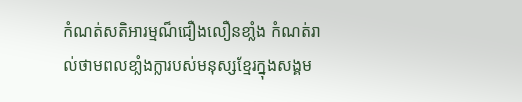កំណត់សតិអារម្មណ៏ជឿងលឿនខាំ្លង កំណត់រាល់ថាមពលខាំ្លងក្លារបស់មនុស្សខ្មែរក្នុងសង្គម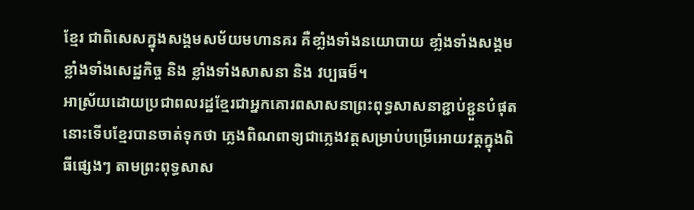ខ្មែរ ជាពិសេសក្នុងសង្គមសម័យមហានគរ គឺខាំ្លងទាំងនយោបាយ ខាំ្លងទាំងសង្គម ខ្លាំងទាំងសេដ្ឋកិច្ច និង ខ្លាំងទាំងសាសនា និង វប្បធម៏។
អាស្រ័យដោយប្រជាពលរដ្ឋខ្មែរជាអ្នកគោរពសាសនាព្រះពុទ្ធសាសនាខ្ជាប់ខ្ជួនបំផុត នោះទើបខ្មែរបានចាត់ទុកថា ភ្លេងពិណពាទ្យជាភ្លេងវត្តសម្រាប់បម្រើអោយវត្តក្នុងពិធីផ្សេងៗ តាមព្រះពុទ្ធសាស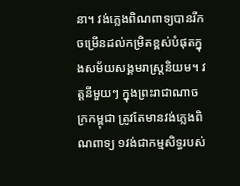នា។ វង់ភ្លេងពិណពាទ្យបានរីកចម្រើនដល់កម្រិតខ្ពស់បំផុតក្នុងសម័យសង្គមរាស្រ្តនិយម។ វត្តនីមួយៗ ក្នុងព្រះរាជាណាចក្រកម្ពុជា ត្រូវតែមានវង់ភ្លេងពិណពាទ្យ ១វង់ជាកម្មសិទ្ធរបស់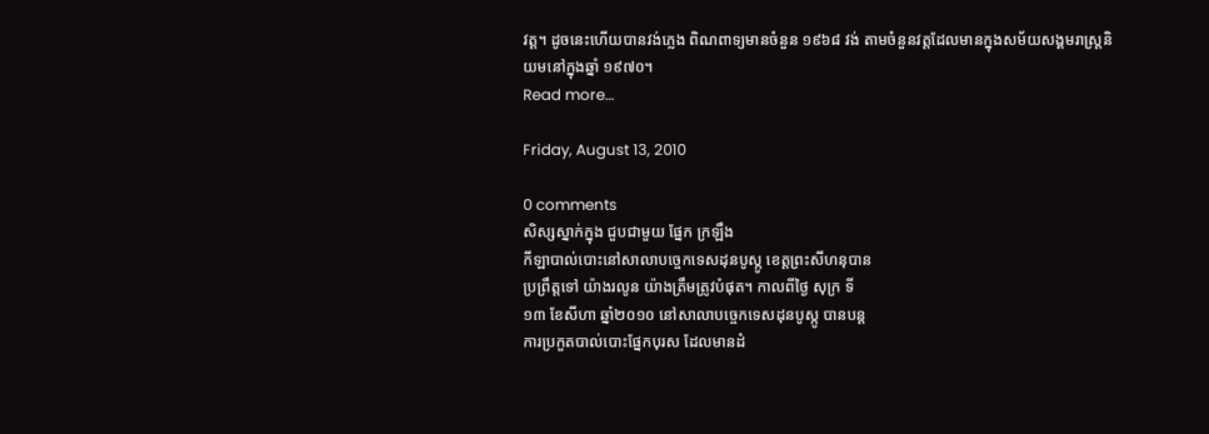វត្ត។ ដូចនេះហើយបានវង់ភ្លេង ពិណពាទ្យមានចំនួន ១៩៦៨ វង់ តាមចំនួនវត្តដែលមានក្នុងសម័យសង្គមរាស្ត្រនិយមនៅក្នុងឆ្នាំ ១៩៧០។
Read more...

Friday, August 13, 2010

0 comments
សិស្សស្នាក់ក្នុង ជួបជាមួយ ផ្នែក ក្រឡឹង
កីឡាបាល់បោះនៅសាលាបច្ចេកទេសដុនបូស្កូ ខេត្តព្រះសីហនុបាន
ប្រព្រឹត្តទៅ យ៉ាងរលូន យ៉ាងត្រឹមត្រូវបំផុត។ កាលពីថ្ងៃ សុក្រ ទី
១៣ ខែសីហា ឆ្នាំ២០១០ នៅសាលាបច្ចេកទេសដុនបូស្កូ បានបន្ត
ការប្រកួតបាល់បោះផ្នែកបុរស ដែលមានដំ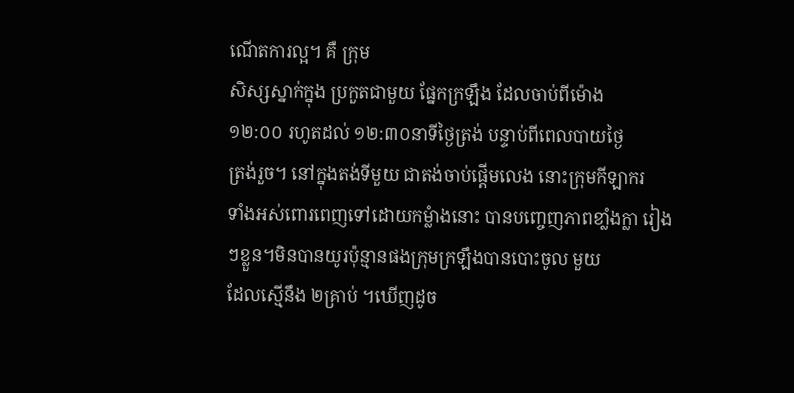ណើតការល្អ។ គឺ ក្រុម
សិស្សស្នាក់ក្នុង ប្រកួតជាមួយ ផ្នែកក្រឡឹង ដែលចាប់ពីម៉ោង
១២:០០ រហូតដល់ ១២:៣០នាទីថ្ងៃត្រង់ បន្ទាប់ពីពេលបាយថ្ងៃ
ត្រង់រួច។ នៅក្នុងតង់ទីមួយ ជាតង់ចាប់ផ្តើមលេង នោះក្រុមកីឡាករ
ទាំងអស់ពោរពេញទៅដោយកម្លំាងនោះ បានបញ្ចេញភាពខាំ្លងក្លា រៀងៗខ្លួន។មិនបានយូរប៉ុន្មានផងក្រុមក្រឡឹងបានបោះចូល មួយ
ដែលស្មើនឹង ២គ្រាប់ ។ឃើញដូច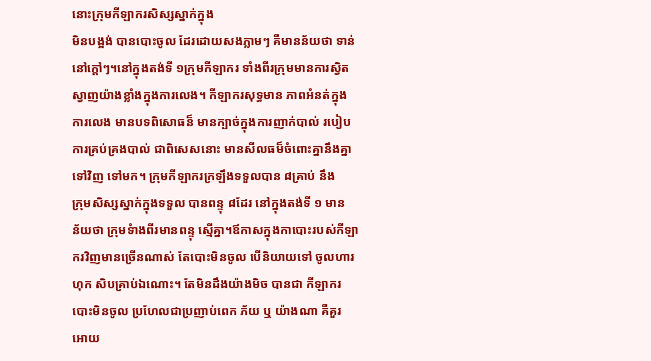នោះក្រុមកីឡាករសិស្សស្នាក់ក្នុង
មិនបង្អង់ បានបោះចូល ដែរដោយសងភ្លាមៗ គឺមានន័យថា ទាន់
នៅក្តៅៗ។នៅក្នុងតង់ទី ១ក្រុមកីឡាករ ទាំងពីរក្រុមមានការស្វិត
ស្វាញយ៉ាងខ្លាំងក្នុងការលេង។ កីឡាករសុទ្ធមាន ភាពអំនត់ក្នុង
ការលេង មានបទពិសោធន៏ មានក្បាច់ក្នុងការញាក់បាល់ របៀប
ការគ្រប់គ្រងបាល់ ជាពិសេសនោះ មានសីលធម៏ចំពោះគ្នានឹងគ្នា
ទៅវិញ ទៅមក។ ក្រុមកីឡាករក្រឡឹងទទួលបាន ៨គ្រាប់ នឹង
ក្រុមសិស្សស្នាក់ក្នុងទទួល បានពន្ទុ ៨ដែរ នៅក្នុងតង់ទី ១ មាន
ន័យថា ក្រុមទំាងពីរមានពន្ទុ ស្មើគ្នា។ឪកាសក្នុងកាបោះរបស់កីឡា
ករវិញមានច្រើនណាស់ តែបោះមិនចូល បើនិយាយទៅ ចូលហារ
ហុក សិបគ្រាប់ឯណោះ។ តែមិនដឹងយ៉ាងមិច បានជា កីឡាករ
បោះមិនចូល ប្រហែលជាប្រញាប់ពេក ភ័យ ឬ យ៉ាងណា គឺគួរ
អោយ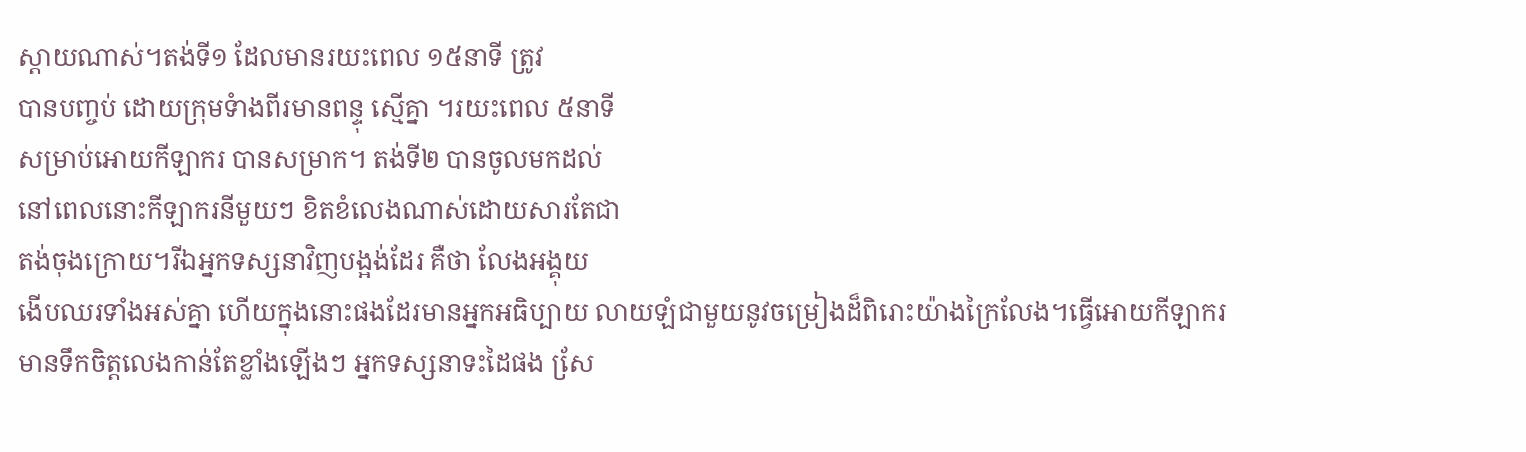ស្តាយណាស់។តង់ទី១ ដែលមានរយះពេល ១៥នាទី ត្រូវ
បានបញ្ចប់ ដោយក្រុមទំាងពីរមានពន្ទុ ស្មើគ្នា ។រយះពេល ៥នាទី
សម្រាប់អោយកីឡាករ បានសម្រាក។ តង់ទី២ បានចូលមកដល់
នៅពេលនោះកីឡាករនីមួយៗ ខិតខំលេងណាស់ដោយសារតែជា
តង់ចុងក្រោយ។រីឯអ្នកទស្សនាវិញបង្អង់ដែរ គឺថា លែងអង្គុយ
ងើបឈរទាំងអស់គ្នា ហើយក្នុងនោះផងដែរមានអ្នកអធិប្បាយ លាយឡំជាមួយនូវចម្រៀងដ៏ពិរោះយ៉ាងក្រៃលែង។ធ្វើអោយកីឡាករ
មានទឹកចិត្តលេងកាន់តែខ្លាំងឡើងៗ អ្នកទស្សនាទះដៃផង សែ្រ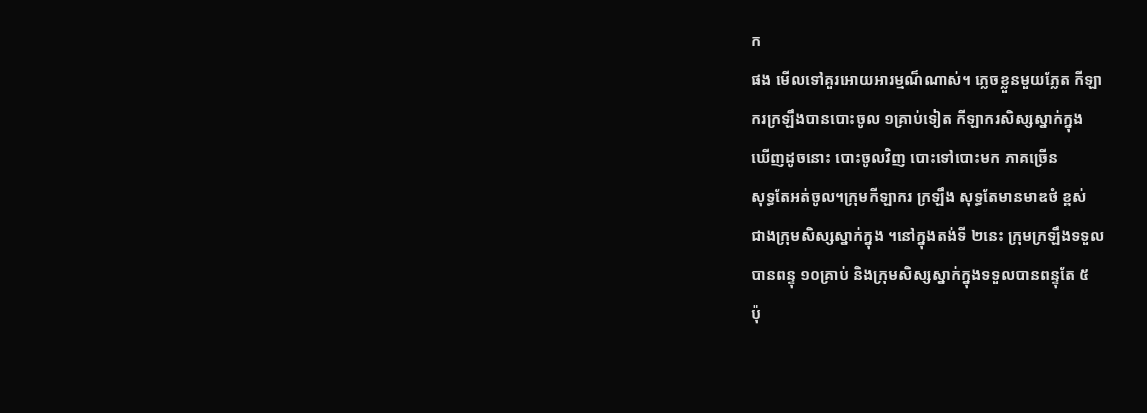ក
ផង មើលទៅគួរអោយអារម្មណ៏ណាស់។ ភ្លេចខ្លួនមួយភ្លែត កីឡា
ករក្រឡឹងបានបោះចូល ១គ្រាប់ទៀត កីឡាករសិស្សស្នាក់ក្នុង
ឃើញដូចនោះ បោះចូលវិញ បោះទៅបោះមក ភាគច្រើន
សុទ្ធតែអត់ចូល។ក្រុមកីឡាករ ក្រឡឹង សុទ្ធតែមានមាឌថំ ខ្ពស់
ជាងក្រុមសិស្សស្នាក់ក្នុង ។នៅក្នុងតង់ទី ២នេះ ក្រុមក្រឡឹងទទួល
បានពន្ទុ ១០គ្រាប់ និងក្រុមសិស្សស្នាក់ក្នុងទទួលបានពន្ទុតែ ៥
ប៉ុ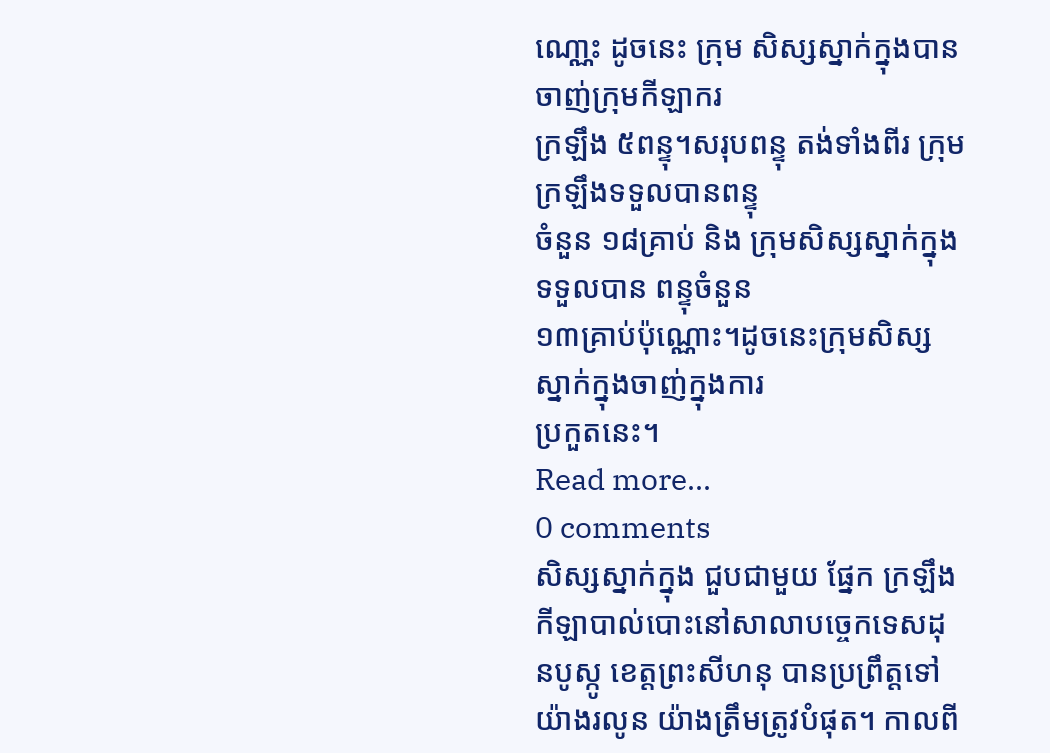ណោ្ណះ ដូចនេះ ក្រុម សិស្សស្នាក់ក្នុងបានចាញ់ក្រុមកីឡាករ
ក្រឡឹង ៥ពន្ទុ។សរុបពន្ទុ តង់ទាំងពីរ ក្រុមក្រឡឹងទទួលបានពន្ទុ
ចំនួន ១៨គ្រាប់ និង ក្រុមសិស្សស្នាក់ក្នុងទទួលបាន ពន្ទុចំនួន
១៣គា្រប់ប៉ុណ្ណោះ។ដូចនេះក្រុមសិស្សស្នាក់ក្នុងចាញ់ក្នុងការ
ប្រកួតនេះ។
Read more...
0 comments
សិស្សស្នាក់ក្នុង ជួបជាមួយ ផ្នែក ក្រឡឹង
កីឡាបាល់បោះនៅសាលាបច្ចេកទេសដុនបូស្កូ ខេត្តព្រះសីហនុ បានប្រព្រឹត្តទៅ យ៉ាងរលូន យ៉ាងត្រឹមត្រូវបំផុត។ កាលពី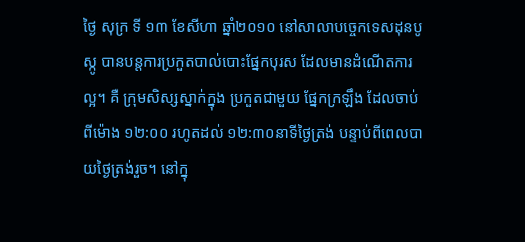ថ្ងៃ សុក្រ ទី ១៣ ខែសីហា ឆ្នាំ២០១០ នៅសាលាបច្ចេកទេសដុនបូស្កូ បានបន្តការប្រកួតបាល់បោះផ្នែកបុរស ដែលមានដំណើតការល្អ។ គឺ ក្រុមសិស្សស្នាក់ក្នុង ប្រកួតជាមួយ ផ្នែកក្រឡឹង ដែលចាប់ពីម៉ោង ១២:០០ រហូតដល់ ១២:៣០នាទីថ្ងៃត្រង់ បន្ទាប់ពីពេលបាយថ្ងៃត្រង់រួច។ នៅក្នុ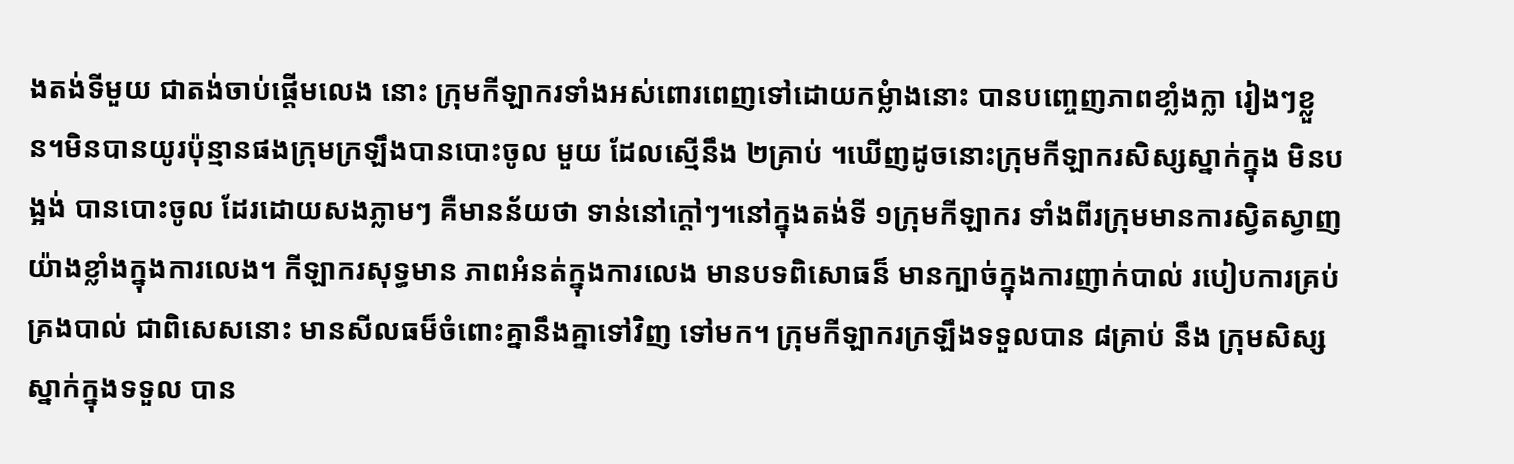ងតង់ទីមួយ ជាតង់ចាប់ផ្តើមលេង នោះ ក្រុមកីឡាករទាំងអស់ពោរពេញទៅដោយកម្លំាងនោះ បានបញ្ចេញភាពខាំ្លងក្លា រៀងៗខ្លួន។មិនបានយូរប៉ុន្មានផងក្រុមក្រឡឹងបានបោះចូល មួយ ដែលស្មើនឹង ២គ្រាប់ ។ឃើញដូចនោះក្រុមកីឡាករសិស្សស្នាក់ក្នុង មិនបង្អង់ បានបោះចូល ដែរដោយសងភ្លាមៗ គឺមានន័យថា ទាន់នៅក្តៅៗ។នៅក្នុងតង់ទី ១ក្រុមកីឡាករ ទាំងពីរក្រុមមានការស្វិតស្វាញយ៉ាងខ្លាំងក្នុងការលេង។ កីឡាករសុទ្ធមាន ភាពអំនត់ក្នុងការលេង មានបទពិសោធន៏ មានក្បាច់ក្នុងការញាក់បាល់ របៀបការគ្រប់គ្រងបាល់ ជាពិសេសនោះ មានសីលធម៏ចំពោះគ្នានឹងគ្នាទៅវិញ ទៅមក។ ក្រុមកីឡាករក្រឡឹងទទួលបាន ៨គ្រាប់ នឹង ក្រុមសិស្សស្នាក់ក្នុងទទួល បាន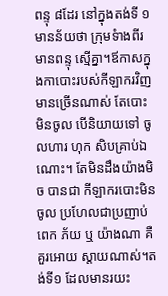ពន្ទុ ៨ដែរ នៅក្នុងតង់ទី ១ មានន័យថា ក្រុមទំាងពីរមានពន្ទុ ស្មើគ្នា។ឪកាសក្នុងកាបោះរបស់កីឡាករវិញមានច្រើនណាស់ តែបោះមិនចូល បើនិយាយទៅ ចូលហារ ហុក សិបគ្រាប់ឯណោះ។ តែមិនដឹងយ៉ាងមិច បានជា កីឡាករបោះមិនចូល ប្រហែលជាប្រញាប់ពេក ភ័យ ឬ យ៉ាងណា គឺគួរអោយ ស្តាយណាស់។តង់ទី១ ដែលមានរយះ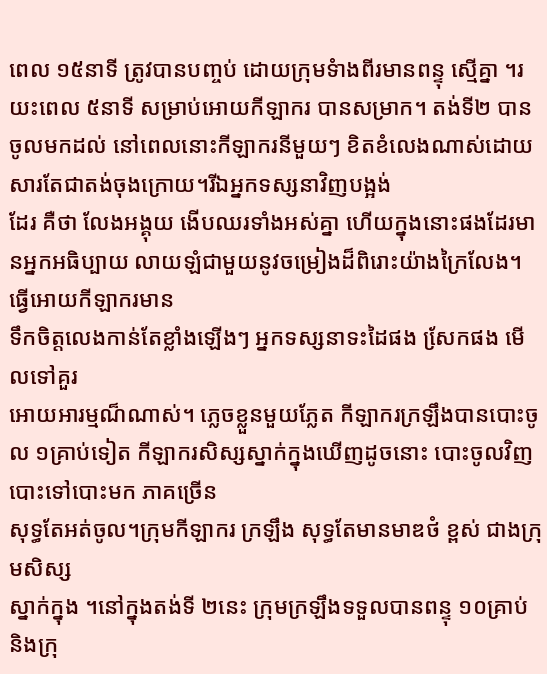ពេល ១៥នាទី ត្រូវបានបញ្ចប់ ដោយក្រុមទំាងពីរមានពន្ទុ ស្មើគ្នា ។រយះពេល ៥នាទី សម្រាប់អោយកីឡាករ បានសម្រាក។ តង់ទី២ បានចូលមកដល់ នៅពេលនោះកីឡាករនីមួយៗ ខិតខំលេងណាស់ដោយសារតែជាតង់ចុងក្រោយ។រីឯអ្នកទស្សនាវិញបង្អង់
ដែរ គឺថា លែងអង្គុយ ងើបឈរទាំងអស់គ្នា ហើយក្នុងនោះផងដែរមានអ្នកអធិប្បាយ លាយឡំជាមួយនូវចម្រៀងដ៏ពិរោះយ៉ាងក្រៃលែង។ធ្វើអោយកីឡាករមាន
ទឹកចិត្តលេងកាន់តែខ្លាំងឡើងៗ អ្នកទស្សនាទះដៃផង សែ្រកផង មើលទៅគួរ
អោយអារម្មណ៏ណាស់។ ភ្លេចខ្លួនមួយភ្លែត កីឡាករក្រឡឹងបានបោះចូល ១គ្រាប់ទៀត កីឡាករសិស្សស្នាក់ក្នុងឃើញដូចនោះ បោះចូលវិញ បោះទៅបោះមក ភាគច្រើន
សុទ្ធតែអត់ចូល។ក្រុមកីឡាករ ក្រឡឹង សុទ្ធតែមានមាឌថំ ខ្ពស់ ជាងក្រុមសិស្ស
ស្នាក់ក្នុង ។នៅក្នុងតង់ទី ២នេះ ក្រុមក្រឡឹងទទួលបានពន្ទុ ១០គ្រាប់ និងក្រុ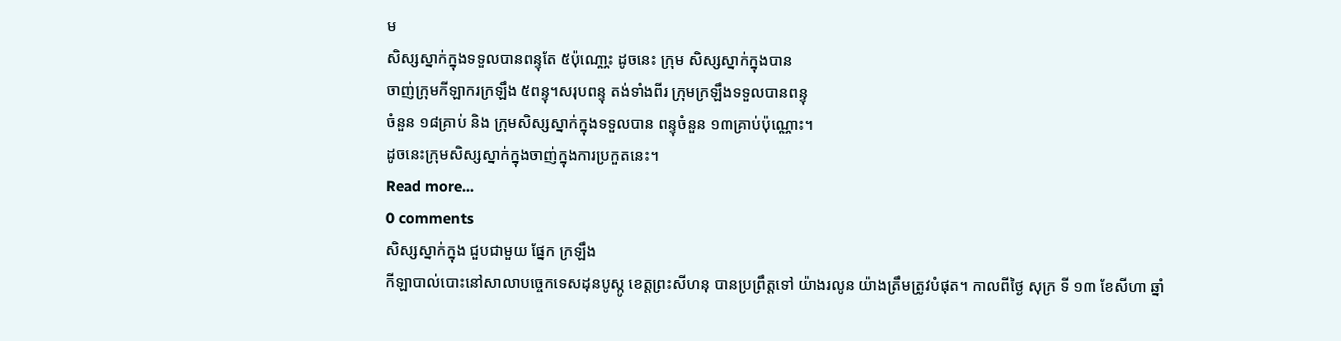ម
សិស្សស្នាក់ក្នុងទទួលបានពន្ទុតែ ៥ប៉ុណោ្ណះ ដូចនេះ ក្រុម សិស្សស្នាក់ក្នុងបាន
ចាញ់ក្រុមកីឡាករក្រឡឹង ៥ពន្ទុ។សរុបពន្ទុ តង់ទាំងពីរ ក្រុមក្រឡឹងទទួលបានពន្ទុ
ចំនួន ១៨គ្រាប់ និង ក្រុមសិស្សស្នាក់ក្នុងទទួលបាន ពន្ទុចំនួន ១៣គា្រប់ប៉ុណ្ណោះ។
ដូចនេះក្រុមសិស្សស្នាក់ក្នុងចាញ់ក្នុងការប្រកួតនេះ។
Read more...
0 comments
សិស្សស្នាក់ក្នុង ជួបជាមួយ ផ្នែក ក្រឡឹង
កីឡាបាល់បោះនៅសាលាបច្ចេកទេសដុនបូស្កូ ខេត្តព្រះសីហនុ បានប្រព្រឹត្តទៅ យ៉ាងរលូន យ៉ាងត្រឹមត្រូវបំផុត។ កាលពីថ្ងៃ សុក្រ ទី ១៣ ខែសីហា ឆ្នាំ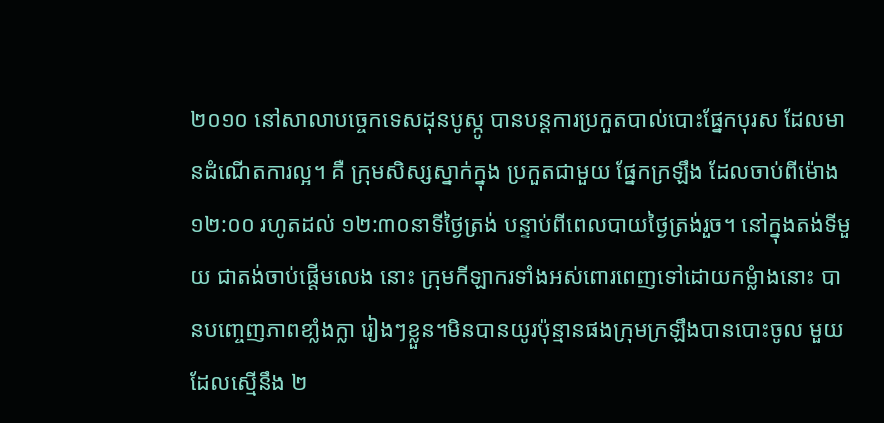២០១០ នៅសាលាបច្ចេកទេសដុនបូស្កូ បានបន្តការប្រកួតបាល់បោះផ្នែកបុរស ដែលមានដំណើតការល្អ។ គឺ ក្រុមសិស្សស្នាក់ក្នុង ប្រកួតជាមួយ ផ្នែកក្រឡឹង ដែលចាប់ពីម៉ោង ១២:០០ រហូតដល់ ១២:៣០នាទីថ្ងៃត្រង់ បន្ទាប់ពីពេលបាយថ្ងៃត្រង់រួច។ នៅក្នុងតង់ទីមួយ ជាតង់ចាប់ផ្តើមលេង នោះ ក្រុមកីឡាករទាំងអស់ពោរពេញទៅដោយកម្លំាងនោះ បានបញ្ចេញភាពខាំ្លងក្លា រៀងៗខ្លួន។មិនបានយូរប៉ុន្មានផងក្រុមក្រឡឹងបានបោះចូល មួយ ដែលស្មើនឹង ២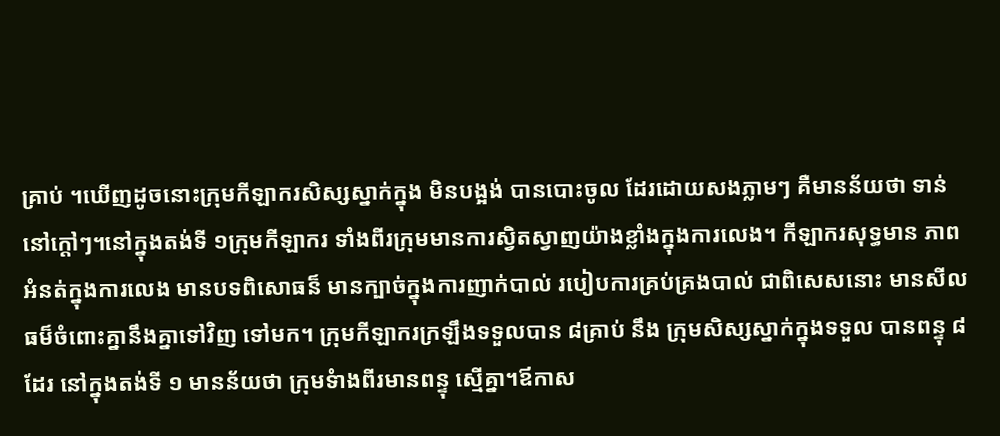គ្រាប់ ។ឃើញដូចនោះក្រុមកីឡាករសិស្សស្នាក់ក្នុង មិនបង្អង់ បានបោះចូល ដែរដោយសងភ្លាមៗ គឺមានន័យថា ទាន់នៅក្តៅៗ។នៅក្នុងតង់ទី ១ក្រុមកីឡាករ ទាំងពីរក្រុមមានការស្វិតស្វាញយ៉ាងខ្លាំងក្នុងការលេង។ កីឡាករសុទ្ធមាន ភាពអំនត់ក្នុងការលេង មានបទពិសោធន៏ មានក្បាច់ក្នុងការញាក់បាល់ របៀបការគ្រប់គ្រងបាល់ ជាពិសេសនោះ មានសីលធម៏ចំពោះគ្នានឹងគ្នាទៅវិញ ទៅមក។ ក្រុមកីឡាករក្រឡឹងទទួលបាន ៨គ្រាប់ នឹង ក្រុមសិស្សស្នាក់ក្នុងទទួល បានពន្ទុ ៨ដែរ នៅក្នុងតង់ទី ១ មានន័យថា ក្រុមទំាងពីរមានពន្ទុ ស្មើគ្នា។ឪកាស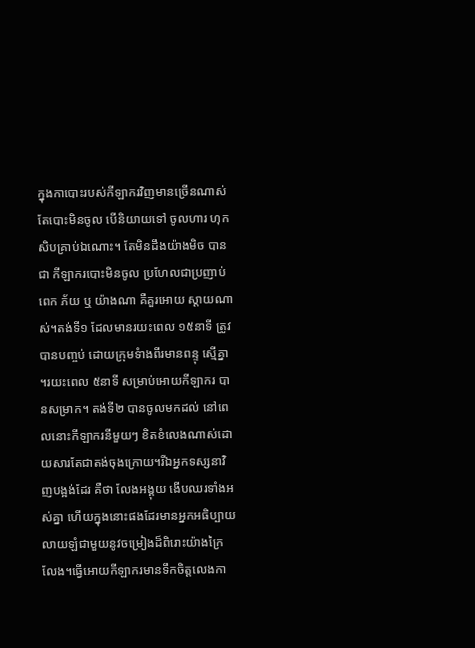ក្នុងកាបោះរបស់កីឡាករវិញមានច្រើនណាស់ តែបោះមិនចូល បើនិយាយទៅ ចូលហារ ហុក សិបគ្រាប់ឯណោះ។ តែមិនដឹងយ៉ាងមិច បានជា កីឡាករបោះមិនចូល ប្រហែលជាប្រញាប់ពេក ភ័យ ឬ យ៉ាងណា គឺគួរអោយ ស្តាយណាស់។តង់ទី១ ដែលមានរយះពេល ១៥នាទី ត្រូវបានបញ្ចប់ ដោយក្រុមទំាងពីរមានពន្ទុ ស្មើគ្នា ។រយះពេល ៥នាទី សម្រាប់អោយកីឡាករ បានសម្រាក។ តង់ទី២ បានចូលមកដល់ នៅពេលនោះកីឡាករនីមួយៗ ខិតខំលេងណាស់ដោយសារតែជាតង់ចុងក្រោយ។រីឯអ្នកទស្សនាវិញបង្អង់ដែរ គឺថា លែងអង្គុយ ងើបឈរទាំងអស់គ្នា ហើយក្នុងនោះផងដែរមានអ្នកអធិប្បាយ លាយឡំជាមួយនូវចម្រៀងដ៏ពិរោះយ៉ាងក្រៃលែង។ធ្វើអោយកីឡាករមានទឹកចិត្តលេងកា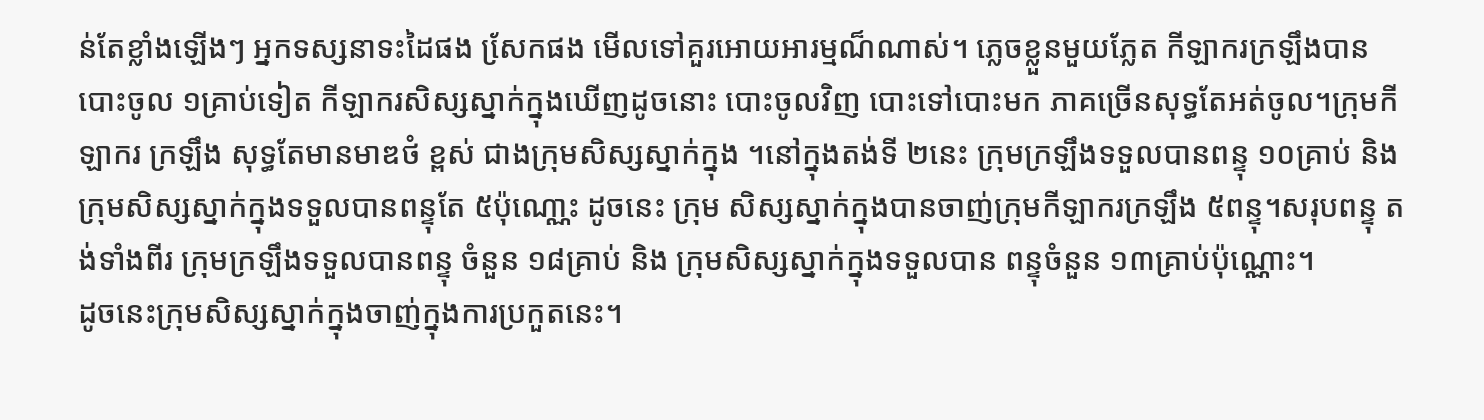ន់តែខ្លាំងឡើងៗ អ្នកទស្សនាទះដៃផង សែ្រកផង មើលទៅគួរអោយអារម្មណ៏ណាស់។ ភ្លេចខ្លួនមួយភ្លែត កីឡាករក្រឡឹងបានបោះចូល ១គ្រាប់ទៀត កីឡាករសិស្សស្នាក់ក្នុងឃើញដូចនោះ បោះចូលវិញ បោះទៅបោះមក ភាគច្រើនសុទ្ធតែអត់ចូល។ក្រុមកីឡាករ ក្រឡឹង សុទ្ធតែមានមាឌថំ ខ្ពស់ ជាងក្រុមសិស្សស្នាក់ក្នុង ។នៅក្នុងតង់ទី ២នេះ ក្រុមក្រឡឹងទទួលបានពន្ទុ ១០គ្រាប់ និងក្រុមសិស្សស្នាក់ក្នុងទទួលបានពន្ទុតែ ៥ប៉ុណោ្ណះ ដូចនេះ ក្រុម សិស្សស្នាក់ក្នុងបានចាញ់ក្រុមកីឡាករក្រឡឹង ៥ពន្ទុ។សរុបពន្ទុ តង់ទាំងពីរ ក្រុមក្រឡឹងទទួលបានពន្ទុ ចំនួន ១៨គ្រាប់ និង ក្រុមសិស្សស្នាក់ក្នុងទទួលបាន ពន្ទុចំនួន ១៣គា្រប់ប៉ុណ្ណោះ។
ដូចនេះក្រុមសិស្សស្នាក់ក្នុងចាញ់ក្នុងការប្រកួតនេះ។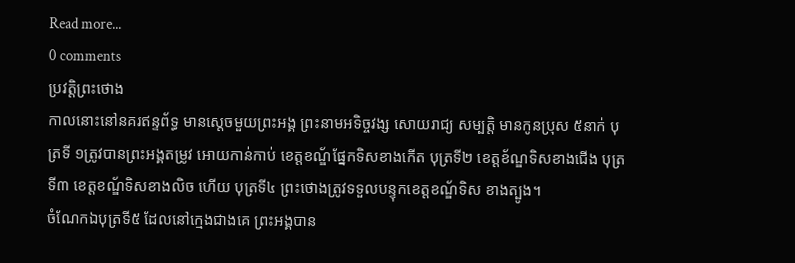Read more...
0 comments
ប្រវត្តិព្រះថោង
កាលនោះនៅនគរឥន្ទព័ទ្ធ មានស្តេចមួយព្រះអង្គ ព្រះនាមអទិច្ចវង្ស សោយរាជ្យ សម្បត្តិ មានកូនប្រុស ៥នាក់ បុត្រទី ១ត្រូវបានព្រះអង្គតម្រូវ អោយកាន់កាប់ ខេត្តខណ្ឌ័ផ្នែកទិសខាងកើត បុត្រទី២ ខេត្តខ័ណ្ឌទិសខាងជើង បុត្រទី៣ ខេត្តខណ្ឌ័ទិសខាងលិច ហើយ បុត្រទី៤ ព្រះថោងត្រូវទទួលបន្ទុកខេត្តខណ្ឌ័ទិស ខាងត្បូង។
ចំណែកឯបុត្រទី៥ ដែលនៅក្មេងជាងគេ ព្រះអង្គបាន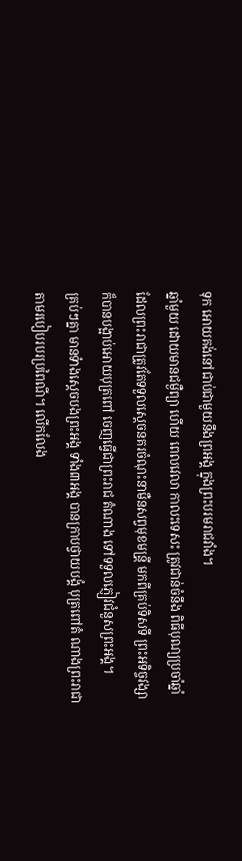ទុក អោយគង់នៅជាប់ជាមួយនឹងព្រអង្គ ក្នុងព្រះបរមរាជវាំង។
ឆ្នាំមួយ ដោយមានជម្ងឺព្យា ហើយ ពេលវេលា កាលះទេសះ ត្រូវជាន់ចំនឹង ពិធីបុណ្យប្រចាំឆ្នាំ ដែលព្រះរាជាត្រូវតែទទួលស្តេចនគរចំណុះនាមឺនសព្វមុខមន្រី្ត មកពីគ្រប់ទិសទី ព្រះអទិច្ចវង្សា ក៏បានបង្អាប់អោយបុត្រពៅ ចេញធ្វើជាព្រះរាជ តំណាង ទៅទទួលភ្ញៀវជំនួសព្រះអង្គ។
គ្រប់ៗគ្នា មានទំាងស្តេចបងព្រះអង្គ ទាំង៣អង្គ បានក្រាបថ្វាយបង្គំ បុត្រពៅតំ ណាងព្រះរាជា តាមរបៀបរបរប្រពៃណី។ លើកលែង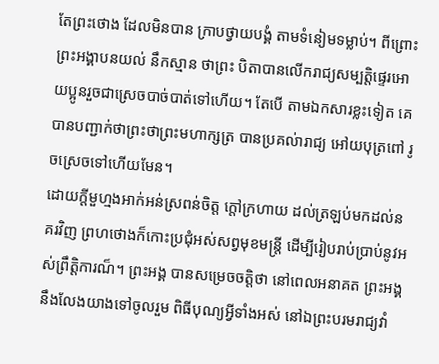តែព្រះថោង ដែលមិនបាន ក្រាបថ្វាយបង្គំ តាមទំនៀមទម្លាប់។ ពីព្រោះ ព្រះអង្គាបនយល់ នឹកស្មាន ថាព្រះ បិតាបានលើករាជ្យសម្បត្តិផ្ទេរអោយប្អូនរួចជាស្រេចបាច់បាត់ទៅហើយ។ តែបើ តាមឯកសារខ្លះទៀត គេបានបញ្ជាក់ថាព្រះថាព្រះមហាក្សត្រ បានប្រគល់ារាជ្យ អៅយបុត្រពៅ រូចស្រេចទៅហើយមែន។
ដោយក្តីមួហ្មងអាក់អន់ស្រពន់ចិត្ត ក្តៅក្រហាយ ដល់ត្រឡប់មកដល់នគរវិញ ព្រហថោងក៏កោះប្រជុំអស់សព្វមុខមន្ត្រី ដើម្បីរៀបរាប់ប្រាប់នូវអស់ព្រឹត្តិការណ៏។ ព្រះអង្គ បានសម្រេចចត្តិថា នៅពេលអនាគត ព្រះអង្គនឹងលែងយាងទៅចូលរួម ពិធីបុណ្យអ្វីទាំងអស់ នៅឯព្រះបរមរាជ្យវាំ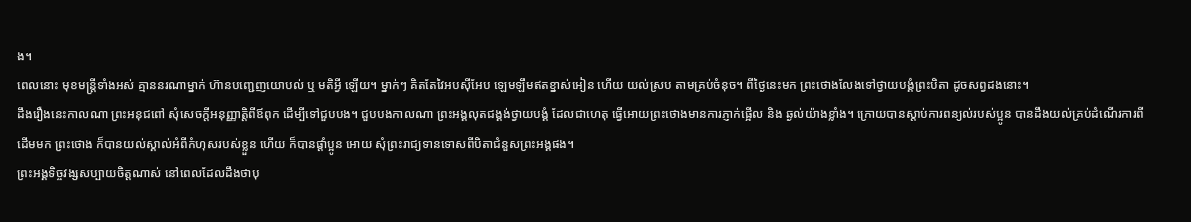ង។
ពេលនោះ មុខមន្ត្រីទាំងអស់ គ្មាននរណាម្នាក់ ហ៊ានបញ្ជេញយោបល់ ឬ មតិអ្វី ឡើយ។ ម្នាក់ៗ គិតតែវៃអបស៊ីអែប ឡេមឡឹមឥតខ្នាស់អៀន ហើយ យល់ស្រប តាមគ្រប់ចំនុច។ ពីថ្ងៃនេះមក ព្រះថោងលែងទៅថ្វាយបង្គំព្រះបិតា ដូចសព្វដងនោះ។
ដឹងរឿងនេះកាលណា ព្រះអនុជពៅ សុំសេចក្តីអនុញ្ញាត្តិពីឪពុក ដើម្បីទៅជួបបង។ ជួបបងកាលណា ព្រះអង្គលុតជង្គង់ថ្វាយបង្គំ ដែលជាហេតុ ធ្វើអោយព្រះថោងមានការភ្ញាក់ផ្អើល និង ឆ្ងល់យ៉ាងខ្លាំង។ ក្រោយបានស្តាប់ការពន្យល់របស់ប្អូន បានដឹងយល់គ្រប់ដំណើរការពីដើមមក ព្រះថោង ក៏បានយល់ស្គាល់អំពីកំហុសរបស់ខ្លួន ហើយ ក៏បានផ្តាំប្អូន អោយ សុំព្រះរាជ្យទានទោសពីបិតាជំនួសព្រះអង្គផង។
ព្រះអង្គទិច្ចវង្សសប្បាយចិត្តណាស់ នៅពេលដែលដឹងថាបុ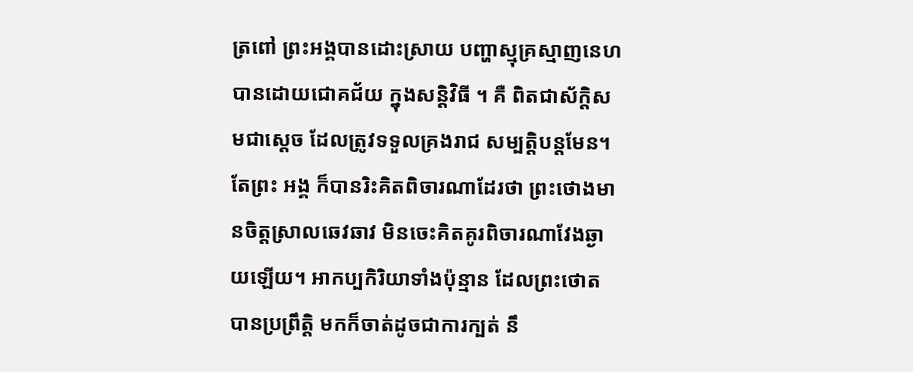ត្រពៅ ព្រះអង្គបានដោះស្រាយ បញ្ហាស្មុគ្រស្មាញនេហបានដោយជោគជ័យ ក្នុងសន្តិវិធី ។ គឺ ពិតជាស័ក្តិសមជាស្តេច ដែលត្រូវទទួលគ្រងរាជ សម្បត្តិបន្តមែន។តែព្រះ អង្គ ក៏បានរិះគិតពិចារណាដែរថា ព្រះថោងមានចិត្តស្រាលឆេវឆាវ មិនចេះគិតគូរពិចារណាវែងឆ្ងាយឡើយ។ អាកប្បកិរិយាទាំងប៉ុន្មាន ដែលព្រះថោត បានប្រព្រឹត្តិ មកក៏ចាត់ដូចជាការក្បត់ នឹ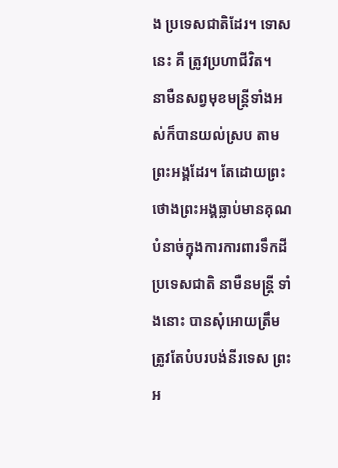ង ប្រទេសជាតិដែរ។ ទោសនេះ គឺ ត្រូវប្រហាជីវិត។
នាមឺនសព្វមុខមន្ត្រីទាំងអស់ក៏បានយល់ស្រប តាមព្រះអង្គដែរ។ តែដោយព្រះ ថោងព្រះអង្គធ្លាប់មានគុណបំនាច់ក្នុងការការពារទឹកដីប្រទេសជាតិ នាមឺនមន្រ្តី ទាំងនោះ បានសុំអោយត្រឹមត្រូវតែបំបរបង់នីរទេស ព្រះអ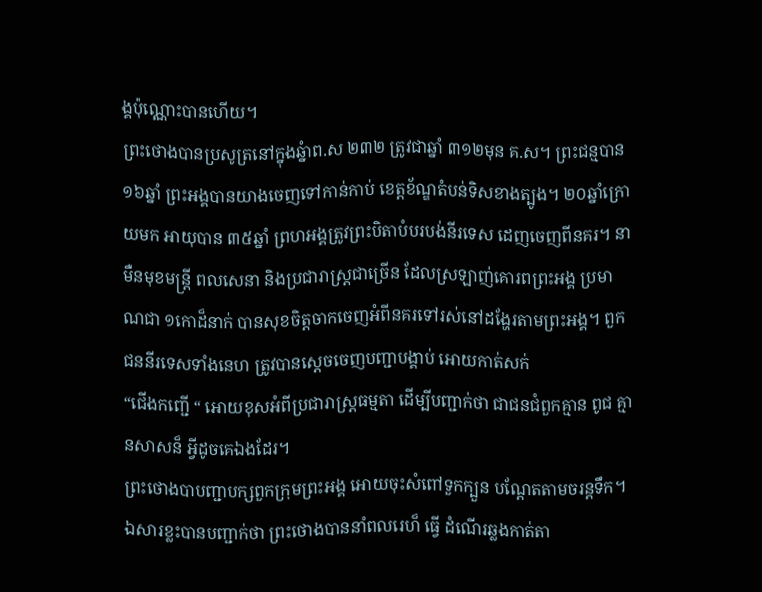ង្គប៉ុណ្ណោះបានហើយ។
ព្រះថោងបានប្រសូត្រនៅក្នុងឆ្នំាព.ស ២៣២ ត្រូវជាឆ្នាំ ៣១២មុន គ.ស។ ព្រះជន្មបាន ១៦ឆ្នាំ ព្រះអង្គបានយាងចេញទៅកាន់កាប់ ខេត្តខ័ណ្ឌតំបន់ទិសខាងត្បូង។ ២០ឆ្នាំក្រោយមក អាយុបាន ៣៥ឆ្នាំ ព្រហអង្គត្រូវព្រះបិតាបំបរបង់នីរទេស ដេញចេញពីនគរ។ នាមឺនមុខមន្រ្តី ពលសេនា និងប្រជារាស្រ្តជាច្រើន ដែលស្រឡាញ់គោរពព្រះអង្គ ប្រមាណជា ១កោដ៏នាក់ បានសុខចិត្តចាកចេញអំពីនគរទៅរស់នៅដង្ហែរតាមព្រះអង្គ។ ពួកជននីរទេសទាំងនេហ ត្រូវបានស្តេចចេញបញ្ជាបង្គាប់ អោយកាត់សក់
“ជើងកញ្ជើ “ អោយខុសអំពីប្រជារាស្ត្រធម្មតា ដើម្បីបញ្ជាក់ថា ជាជនជំពួកគ្មាន ពូជ គ្មានសាសន៏ អ្វីដូចគេឯងដែរ។
ព្រះថោងបាបញ្ជាបក្សពួកក្រុមព្រះអង្គ អោយចុះសំពៅទួកក្បួន បណ្តែតតាមចរន្តទឹក។ឯសារខ្លះបានបញ្ជាក់ថា ព្រះថោងបាននាំពលរេហ៏ ធ្វើ ដំណើរឆ្លងកាត់តា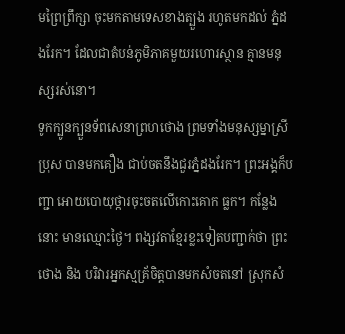មព្រៃព្រឹក្សា ចុះមកតាមទេសខាងត្បួង រហូតមកដល់ ភ្នំដងរែក។ ដែលជាតំបន់ភូមិភាគមួយរហោរស្ថាន គ្មានមនុស្សរស់នោ។
ទូកក្បូនក្បួនទ័ពសេនាព្រហថោង ព្រមទាំងមនុស្សម្នាស្រីប្រុស បានមកគឿង ជាប់ចតនឹងជួរភ្នំដងរែក។ ព្រះអង្គក៏បញ្ជា អោយបោយុថ្ការចុះចតលើកោះគោក ធ្លក។ កន្លែងនោះ មានឈ្មោះថ្ងៃ។ ពង្សវតាខ្មែរខ្លះទៀតបញ្ជាក់ថា ព្រះថោង និង បរិវារអ្នកស្មគ្រ័ចិត្តបានមកសំចតនៅ ស្រុកសំ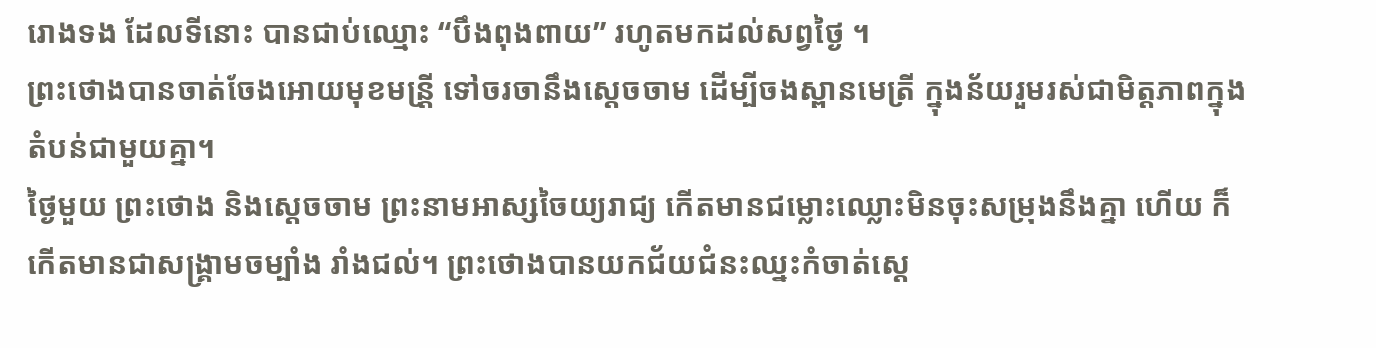រោងទង ដែលទីនោះ បានជាប់ឈ្មោះ “បឹងពុងពាយ” រហូតមកដល់សព្វថ្ងៃ ។
ព្រះថោងបានចាត់ចែងអោយមុខមន្រី្ត ទៅចរចានឹងស្តេចចាម ដើម្បីចងស្ពានមេត្រី ក្នុងន័យរួមរស់ជាមិត្តភាពក្នុងតំបន់ជាមួយគ្នា។
ថ្ងៃមួយ ព្រះថោង និងសេ្តចចាម ព្រះនាមអាស្សចៃយ្យរាជ្យ កើតមានជម្លោះឈ្លោះមិនចុះសម្រុងនឹងគ្នា ហើយ ក៏កើតមានជាសង្គ្រាមចម្បាំង រាំងជល់។ ព្រះថោងបានយកជ័យជំនះឈ្នះកំចាត់ស្តេ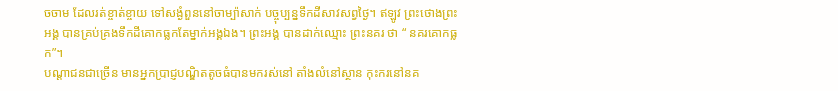ចចាម ដែលរត់ខ្ចាត់ខ្ចាយ ទៅសង្ងំពួននៅចាម្ប៉ាសាក់ បច្ចុប្បន្នទឹកដីសាវសព្វថ្ងៃ។ ឥឡូវ ព្រះថោងព្រះអង្គ បានគ្រប់គ្រងទឹកដីគោកធ្លកតែម្នាក់អង្គឯង។ ព្រះអង្គ បានដាក់ឈ្មោះ ព្រះនគរ ថា “ នគរគោកធ្លក”។
បណ្តាជនជាច្រើន មានអ្នកប្រាជ្ញបណ្ឌិតតូចធំបានមករស់នៅ តាំងលំនៅស្ថាន កុះករនៅនគ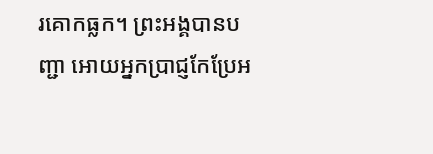រគោកធ្លក។ ព្រះអង្គបានបញ្ជា អោយអ្នកប្រាជ្ញកែប្រែអ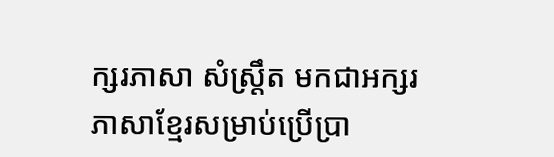ក្សរភាសា សំស្រឹ្តត មកជាអក្សរភាសាខ្មែរសម្រាប់ប្រើប្រា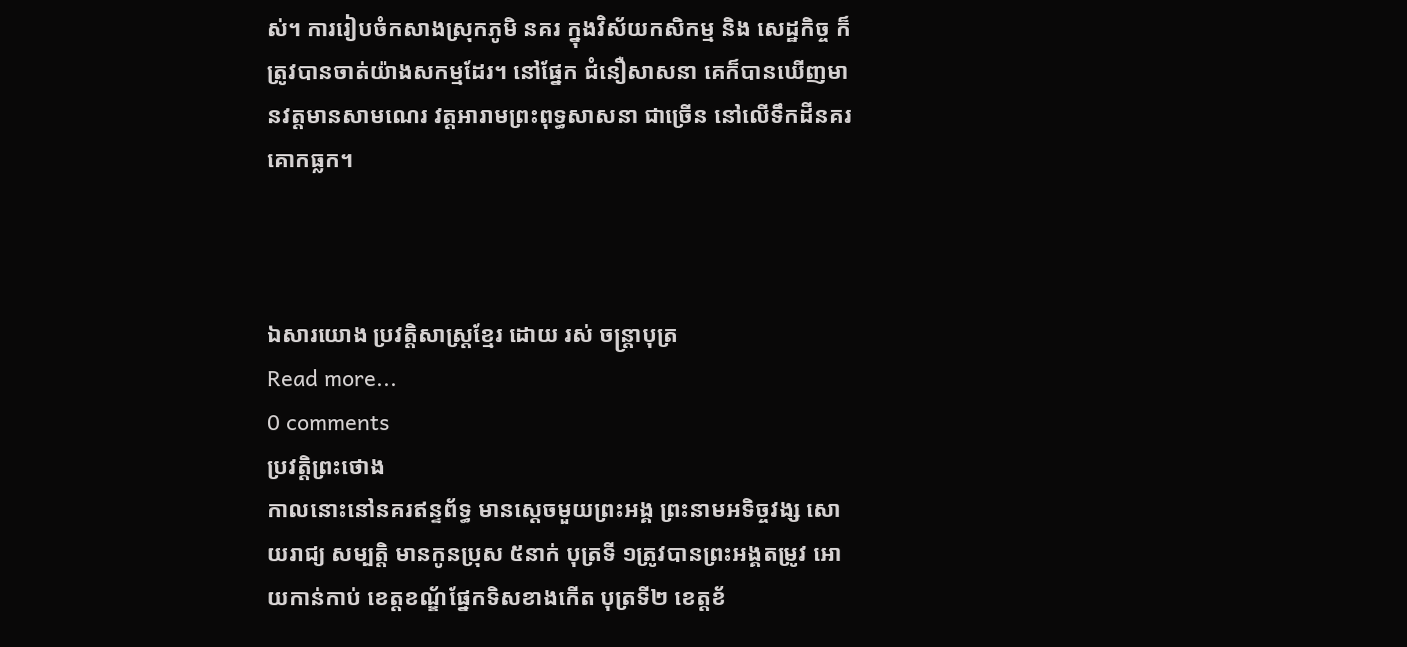ស់។ ការរៀបចំកសាងស្រុកភូមិ នគរ ក្នុងវិស័យកសិកម្ម និង សេដ្ឋកិច្ច ក៏ត្រូវបានចាត់យ៉ាងសកម្មដែរ។ នៅផ្នែក ជំនឿសាសនា គេក៏បានឃើញមានវត្តមានសាមណេរ វត្តអារាមព្រះពុទ្ធសាសនា ជាច្រើន នៅលើទឹកដីនគរគោកធ្លក។



ឯសារយោង ប្រវត្តិសាស្ត្រខ្មែរ ដោយ រស់ ចន្រ្តាបុត្រ
Read more...
0 comments
ប្រវត្តិព្រះថោង
កាលនោះនៅនគរឥន្ទព័ទ្ធ មានស្តេចមួយព្រះអង្គ ព្រះនាមអទិច្ចវង្ស សោយរាជ្យ សម្បត្តិ មានកូនប្រុស ៥នាក់ បុត្រទី ១ត្រូវបានព្រះអង្គតម្រូវ អោយកាន់កាប់ ខេត្តខណ្ឌ័ផ្នែកទិសខាងកើត បុត្រទី២ ខេត្តខ័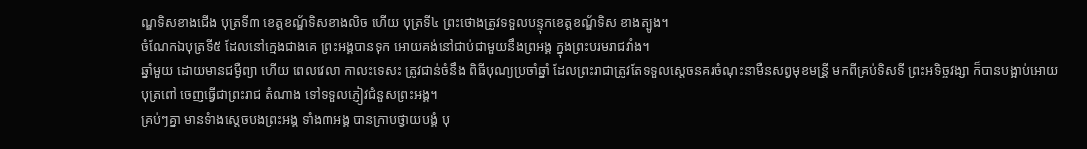ណ្ឌទិសខាងជើង បុត្រទី៣ ខេត្តខណ្ឌ័ទិសខាងលិច ហើយ បុត្រទី៤ ព្រះថោងត្រូវទទួលបន្ទុកខេត្តខណ្ឌ័ទិស ខាងត្បូង។
ចំណែកឯបុត្រទី៥ ដែលនៅក្មេងជាងគេ ព្រះអង្គបានទុក អោយគង់នៅជាប់ជាមួយនឹងព្រអង្គ ក្នុងព្រះបរមរាជវាំង។
ឆ្នាំមួយ ដោយមានជម្ងឺព្យា ហើយ ពេលវេលា កាលះទេសះ ត្រូវជាន់ចំនឹង ពិធីបុណ្យប្រចាំឆ្នាំ ដែលព្រះរាជាត្រូវតែទទួលស្តេចនគរចំណុះនាមឺនសព្វមុខមន្រី្ត មកពីគ្រប់ទិសទី ព្រះអទិច្ចវង្សា ក៏បានបង្អាប់អោយបុត្រពៅ ចេញធ្វើជាព្រះរាជ តំណាង ទៅទទួលភ្ញៀវជំនួសព្រះអង្គ។
គ្រប់ៗគ្នា មានទំាងស្តេចបងព្រះអង្គ ទាំង៣អង្គ បានក្រាបថ្វាយបង្គំ បុ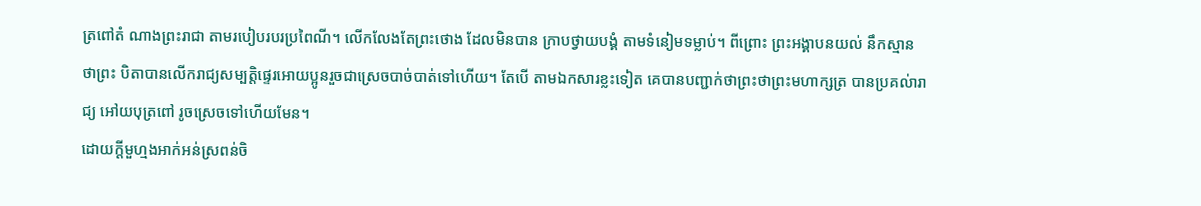ត្រពៅតំ ណាងព្រះរាជា តាមរបៀបរបរប្រពៃណី។ លើកលែងតែព្រះថោង ដែលមិនបាន ក្រាបថ្វាយបង្គំ តាមទំនៀមទម្លាប់។ ពីព្រោះ ព្រះអង្គាបនយល់ នឹកស្មាន ថាព្រះ បិតាបានលើករាជ្យសម្បត្តិផ្ទេរអោយប្អូនរួចជាស្រេចបាច់បាត់ទៅហើយ។ តែបើ តាមឯកសារខ្លះទៀត គេបានបញ្ជាក់ថាព្រះថាព្រះមហាក្សត្រ បានប្រគល់ារាជ្យ អៅយបុត្រពៅ រូចស្រេចទៅហើយមែន។
ដោយក្តីមួហ្មងអាក់អន់ស្រពន់ចិ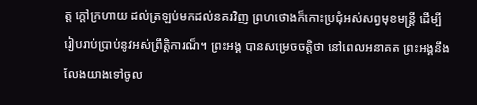ត្ត ក្តៅក្រហាយ ដល់ត្រឡប់មកដល់នគរវិញ ព្រហថោងក៏កោះប្រជុំអស់សព្វមុខមន្ត្រី ដើម្បីរៀបរាប់ប្រាប់នូវអស់ព្រឹត្តិការណ៏។ ព្រះអង្គ បានសម្រេចចត្តិថា នៅពេលអនាគត ព្រះអង្គនឹងលែងយាងទៅចូល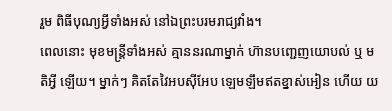រួម ពិធីបុណ្យអ្វីទាំងអស់ នៅឯព្រះបរមរាជ្យវាំង។
ពេលនោះ មុខមន្ត្រីទាំងអស់ គ្មាននរណាម្នាក់ ហ៊ានបញ្ជេញយោបល់ ឬ មតិអ្វី ឡើយ។ ម្នាក់ៗ គិតតែវៃអបស៊ីអែប ឡេមឡឹមឥតខ្នាស់អៀន ហើយ យ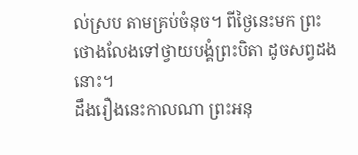ល់ស្រប តាមគ្រប់ចំនុច។ ពីថ្ងៃនេះមក ព្រះថោងលែងទៅថ្វាយបង្គំព្រះបិតា ដូចសព្វដងនោះ។
ដឹងរឿងនេះកាលណា ព្រះអនុ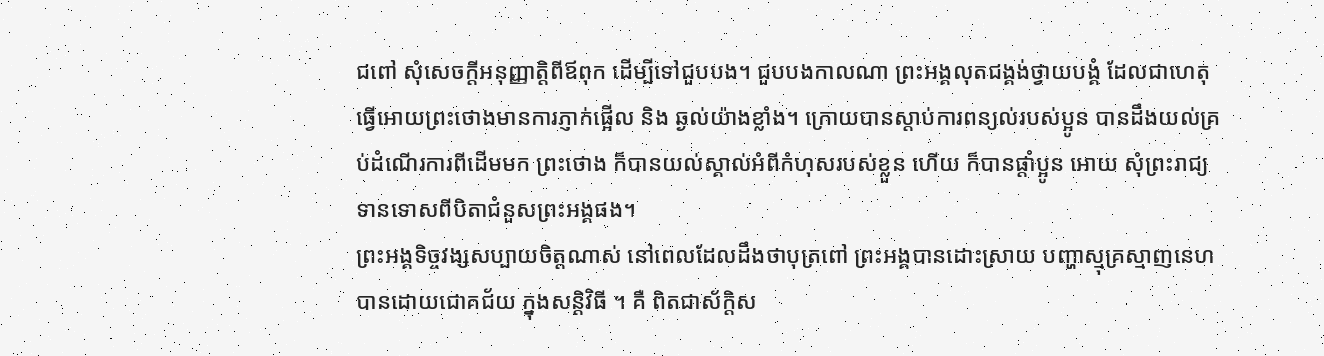ជពៅ សុំសេចក្តីអនុញ្ញាត្តិពីឪពុក ដើម្បីទៅជួបបង។ ជួបបងកាលណា ព្រះអង្គលុតជង្គង់ថ្វាយបង្គំ ដែលជាហេតុ ធ្វើអោយព្រះថោងមានការភ្ញាក់ផ្អើល និង ឆ្ងល់យ៉ាងខ្លាំង។ ក្រោយបានស្តាប់ការពន្យល់របស់ប្អូន បានដឹងយល់គ្រប់ដំណើរការពីដើមមក ព្រះថោង ក៏បានយល់ស្គាល់អំពីកំហុសរបស់ខ្លួន ហើយ ក៏បានផ្តាំប្អូន អោយ សុំព្រះរាជ្យទានទោសពីបិតាជំនួសព្រះអង្គផង។
ព្រះអង្គទិច្ចវង្សសប្បាយចិត្តណាស់ នៅពេលដែលដឹងថាបុត្រពៅ ព្រះអង្គបានដោះស្រាយ បញ្ហាស្មុគ្រស្មាញនេហបានដោយជោគជ័យ ក្នុងសន្តិវិធី ។ គឺ ពិតជាស័ក្តិស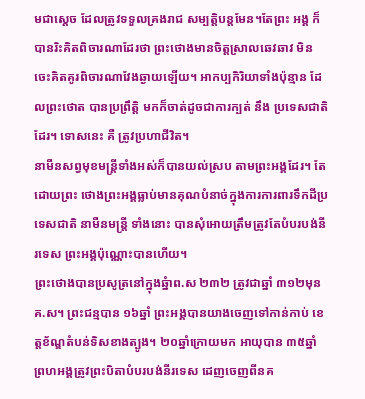មជាស្តេច ដែលត្រូវទទួលគ្រងរាជ សម្បត្តិបន្តមែន។តែព្រះ អង្គ ក៏បានរិះគិតពិចារណាដែរថា ព្រះថោងមានចិត្តស្រាលឆេវឆាវ មិនចេះគិតគូរពិចារណាវែងឆ្ងាយឡើយ។ អាកប្បកិរិយាទាំងប៉ុន្មាន ដែលព្រះថោត បានប្រព្រឹត្តិ មកក៏ចាត់ដូចជាការក្បត់ នឹង ប្រទេសជាតិដែរ។ ទោសនេះ គឺ ត្រូវប្រហាជីវិត។
នាមឺនសព្វមុខមន្ត្រីទាំងអស់ក៏បានយល់ស្រប តាមព្រះអង្គដែរ។ តែដោយព្រះ ថោងព្រះអង្គធ្លាប់មានគុណបំនាច់ក្នុងការការពារទឹកដីប្រទេសជាតិ នាមឺនមន្រ្តី ទាំងនោះ បានសុំអោយត្រឹមត្រូវតែបំបរបង់នីរទេស ព្រះអង្គប៉ុណ្ណោះបានហើយ។
ព្រះថោងបានប្រសូត្រនៅក្នុងឆ្នំាព.ស ២៣២ ត្រូវជាឆ្នាំ ៣១២មុន គ.ស។ ព្រះជន្មបាន ១៦ឆ្នាំ ព្រះអង្គបានយាងចេញទៅកាន់កាប់ ខេត្តខ័ណ្ឌតំបន់ទិសខាងត្បូង។ ២០ឆ្នាំក្រោយមក អាយុបាន ៣៥ឆ្នាំ ព្រហអង្គត្រូវព្រះបិតាបំបរបង់នីរទេស ដេញចេញពីនគ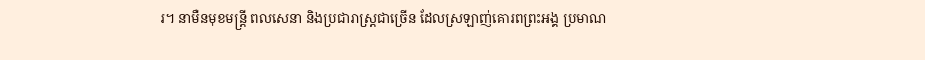រ។ នាមឺនមុខមន្រ្តី ពលសេនា និងប្រជារាស្រ្តជាច្រើន ដែលស្រឡាញ់គោរពព្រះអង្គ ប្រមាណ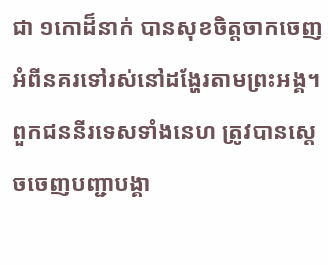ជា ១កោដ៏នាក់ បានសុខចិត្តចាកចេញអំពីនគរទៅរស់នៅដង្ហែរតាមព្រះអង្គ។ ពួកជននីរទេសទាំងនេហ ត្រូវបានស្តេចចេញបញ្ជាបង្គា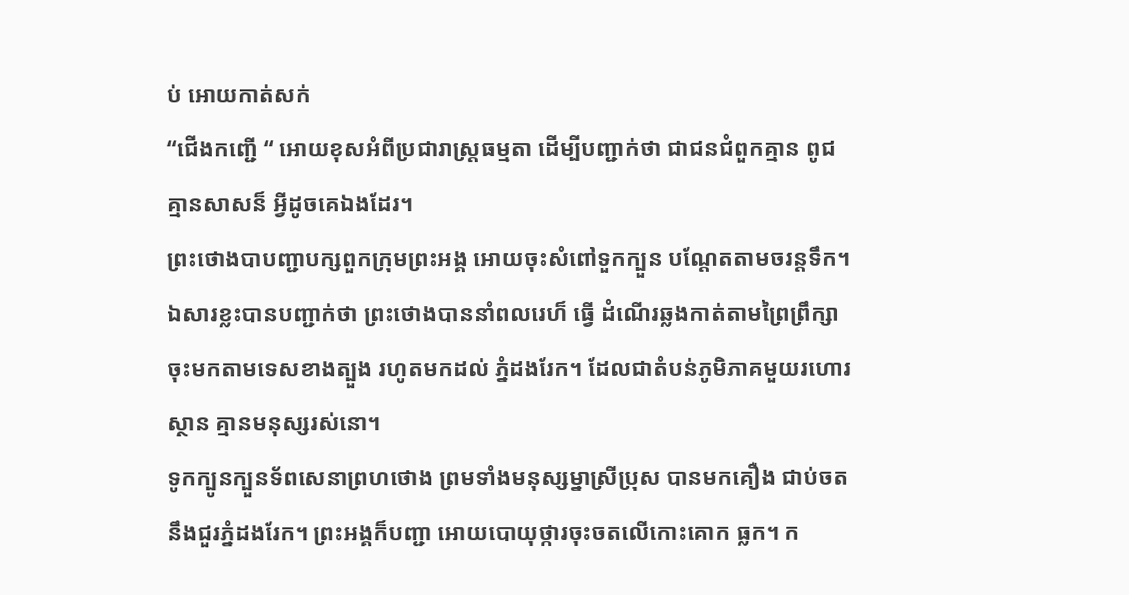ប់ អោយកាត់សក់
“ជើងកញ្ជើ “ អោយខុសអំពីប្រជារាស្ត្រធម្មតា ដើម្បីបញ្ជាក់ថា ជាជនជំពួកគ្មាន ពូជ គ្មានសាសន៏ អ្វីដូចគេឯងដែរ។
ព្រះថោងបាបញ្ជាបក្សពួកក្រុមព្រះអង្គ អោយចុះសំពៅទួកក្បួន បណ្តែតតាមចរន្តទឹក។ឯសារខ្លះបានបញ្ជាក់ថា ព្រះថោងបាននាំពលរេហ៏ ធ្វើ ដំណើរឆ្លងកាត់តាមព្រៃព្រឹក្សា ចុះមកតាមទេសខាងត្បួង រហូតមកដល់ ភ្នំដងរែក។ ដែលជាតំបន់ភូមិភាគមួយរហោរស្ថាន គ្មានមនុស្សរស់នោ។
ទូកក្បូនក្បួនទ័ពសេនាព្រហថោង ព្រមទាំងមនុស្សម្នាស្រីប្រុស បានមកគឿង ជាប់ចតនឹងជួរភ្នំដងរែក។ ព្រះអង្គក៏បញ្ជា អោយបោយុថ្ការចុះចតលើកោះគោក ធ្លក។ ក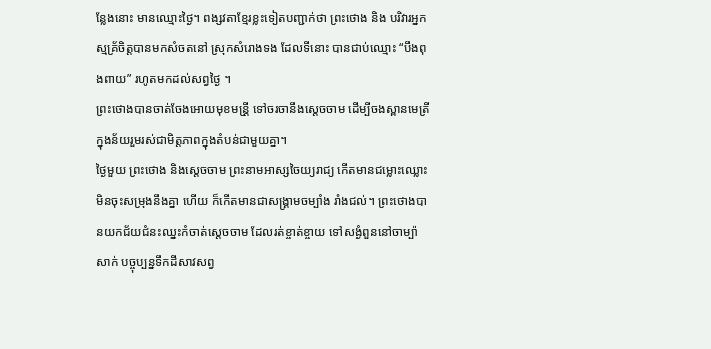ន្លែងនោះ មានឈ្មោះថ្ងៃ។ ពង្សវតាខ្មែរខ្លះទៀតបញ្ជាក់ថា ព្រះថោង និង បរិវារអ្នកស្មគ្រ័ចិត្តបានមកសំចតនៅ ស្រុកសំរោងទង ដែលទីនោះ បានជាប់ឈ្មោះ “បឹងពុងពាយ” រហូតមកដល់សព្វថ្ងៃ ។
ព្រះថោងបានចាត់ចែងអោយមុខមន្រី្ត ទៅចរចានឹងស្តេចចាម ដើម្បីចងស្ពានមេត្រី ក្នុងន័យរួមរស់ជាមិត្តភាពក្នុងតំបន់ជាមួយគ្នា។
ថ្ងៃមួយ ព្រះថោង និងសេ្តចចាម ព្រះនាមអាស្សចៃយ្យរាជ្យ កើតមានជម្លោះឈ្លោះមិនចុះសម្រុងនឹងគ្នា ហើយ ក៏កើតមានជាសង្គ្រាមចម្បាំង រាំងជល់។ ព្រះថោងបានយកជ័យជំនះឈ្នះកំចាត់ស្តេចចាម ដែលរត់ខ្ចាត់ខ្ចាយ ទៅសង្ងំពួននៅចាម្ប៉ាសាក់ បច្ចុប្បន្នទឹកដីសាវសព្វ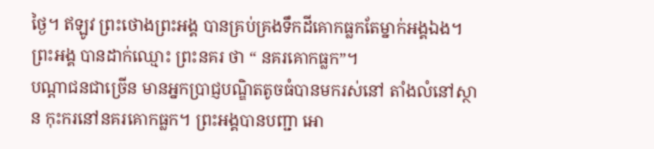ថ្ងៃ។ ឥឡូវ ព្រះថោងព្រះអង្គ បានគ្រប់គ្រងទឹកដីគោកធ្លកតែម្នាក់អង្គឯង។ ព្រះអង្គ បានដាក់ឈ្មោះ ព្រះនគរ ថា “ នគរគោកធ្លក”។
បណ្តាជនជាច្រើន មានអ្នកប្រាជ្ញបណ្ឌិតតូចធំបានមករស់នៅ តាំងលំនៅស្ថាន កុះករនៅនគរគោកធ្លក។ ព្រះអង្គបានបញ្ជា អោ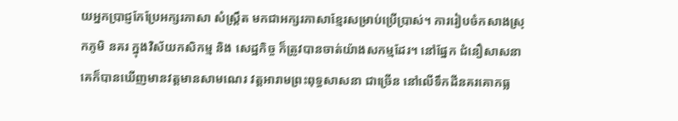យអ្នកប្រាជ្ញកែប្រែអក្សរភាសា សំស្រឹ្តត មកជាអក្សរភាសាខ្មែរសម្រាប់ប្រើប្រាស់។ ការរៀបចំកសាងស្រុកភូមិ នគរ ក្នុងវិស័យកសិកម្ម និង សេដ្ឋកិច្ច ក៏ត្រូវបានចាត់យ៉ាងសកម្មដែរ។ នៅផ្នែក ជំនឿសាសនា គេក៏បានឃើញមានវត្តមានសាមណេរ វត្តអារាមព្រះពុទ្ធសាសនា ជាច្រើន នៅលើទឹកដីនគរគោកធ្ល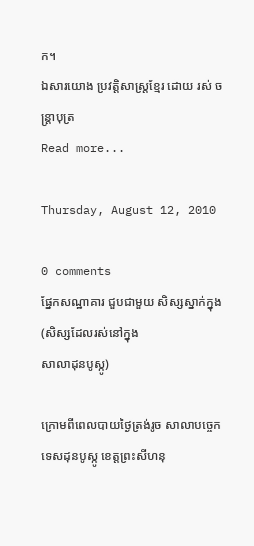ក។
ឯសារយោង ប្រវត្តិសាស្ត្រខ្មែរ ដោយ រស់ ចន្រ្តាបុត្រ
Read more...

Thursday, August 12, 2010

0 comments
ផ្នែកសណ្ឋាគារ ជួបជាមួយ សិស្សស្នាក់ក្នុង(សិស្សដែលរស់នៅក្នុង
សាលាដុនបូស្កូ)

ក្រោមពីពេលបាយថ្ងៃត្រង់រូច សាលាបច្ចេកទេសដុនបូស្កូ ខេត្តព្រះសីហនុ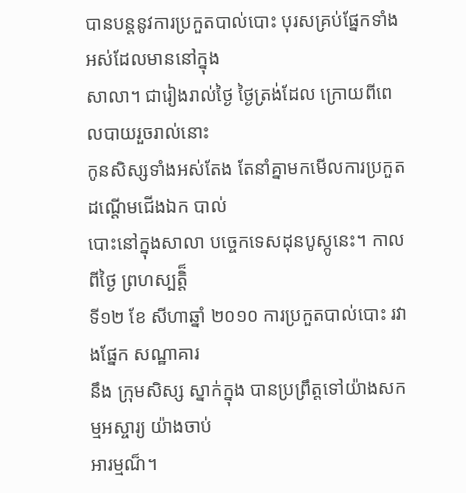បានបន្តនូវការប្រកួតបាល់បោះ បុរសគ្រប់ផ្នែកទាំងអស់ដែលមាននៅក្នុង
សាលា។ ជារៀងរាល់ថ្ងៃ ថ្ងៃត្រង់ដែល ក្រោយពីពេលបាយរួចរាល់នោះ
កូនសិស្សទាំងអស់តែង តែនាំគ្នាមកមើលការប្រកួតដណ្តើមជើងឯក បាល់
បោះនៅក្នុងសាលា បច្ចេកទេសដុនបូស្កូនេះ។ កាលពីថ្ងៃ ព្រហស្បត្តិ៏
ទី១២ ខែ សីហាឆ្នាំ ២០១០ ការប្រកួតបាល់បោះ រវាងផ្នែក សណ្ឋាគារ
នឹង ក្រុមសិស្ស ស្នាក់ក្នុង បានប្រព្រឹត្តទៅយ៉ាងសកម្មអស្ចារ្យ យ៉ាងចាប់
អារម្មណ៏។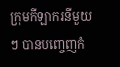ក្រុមកីឡាករនីមួយៗ បានបញ្ចេញកំ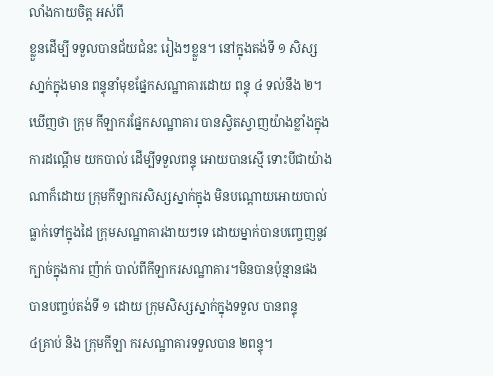លាំងកាយចិត្ត អស់ពី
ខ្លួនដើម្បី ទទួលបានជ័យជំនះ រៀងៗខ្លួន។ នៅក្នុងតង់ទី ១ សិស្ស
សា្នក់ក្នុងមាន ពន្ទុនាំមុខផ្នែកសណ្ឋាគារដោយ ពន្ទុ ៤ ទល់នឹង ២។
ឃើញថា ក្រុម កីឡាករផ្នែកសណ្ឋាគារ បានស្វិតស្វាញយ៉ាងខ្លាំងក្នុង
ការដណ្តើម យកបាល់ ដើម្បីទទួលពន្ទុ អោយបានស្មើ ទោះបីជាយ៉ាង
ណាក៏ដោយ ក្រុមកីឡាករសិស្សស្នាក់ក្នុង មិនបណ្តោយអោយបាល់
ធ្លាក់ទៅក្នុងដៃ ក្រុមសណ្ឋាគារងាយៗទេ ដោយម្នាក់បានបញ្ចេញនូវ
ក្បាច់ក្នុងការ ញ៉ាក់ បាល់ពីកីឡាករសណ្ឋាគារ។មិនបានប៉ុន្មានផង
បានបញ្ចប់តង់ទី ១ ដោយ ក្រុមសិស្សស្នាក់ក្នុងទទួល បានពន្ទុ
៤គ្រាប់ និង ក្រុមកីឡា ករសណ្ឋាគារទទួលបាន ២ពន្ទុ។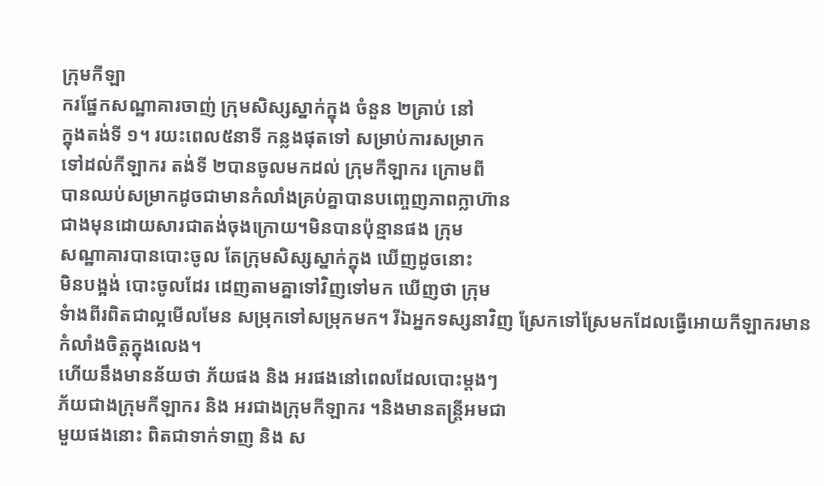ក្រុមកីឡា
ករផ្នែកសណ្ឋាគារចាញ់ ក្រុមសិស្សស្នាក់ក្នុង ចំនួន ២គ្រាប់ នៅ
ក្នុងតង់ទី ១។ រយះពេល៥នាទី កន្លងផុតទៅ សម្រាប់ការសម្រាក
ទៅដល់កីឡាករ តង់ទី ២បានចូលមកដល់ ក្រុមកីឡាករ ក្រោមពី
បានឈប់សម្រាកដូចជាមានកំលាំងគ្រប់គ្នាបានបញ្ចេញភាពក្លាហ៊ាន
ជាងមុនដោយសារជាតង់ចុងក្រោយ។មិនបានប៉ុន្មានផង កុ្រម
សណ្ឋាគារបានបោះចូល តែក្រុមសិស្សស្នាក់ក្នុង ឃើញដូចនោះ
មិនបង្អង់ បោះចូលដែរ ដេញតាមគ្នាទៅវិញទៅមក ឃើញថា ក្រុម
ទំាងពីរពិតជាល្អមើលមែន សម្រុកទៅសម្រុកមក។ រីឯអ្នកទស្សនាវិញ ស្រែកទៅស្រែមកដែលធ្វើអោយកីឡាករមានកំលាំងចិត្តក្នុងលេង។
ហើយនឹងមានន័យថា ភ័យផង និង អរផងនៅពេលដែលបោះម្តងៗ
ភ័យជាងក្រុមកីឡាករ និង អរជាងក្រុមកីឡាករ ។និងមានតន្រ្តីអមជា
មួយផងនោះ ពិតជាទាក់ទាញ និង ស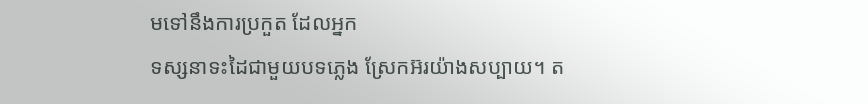មទៅនឹងការប្រកួត ដែលអ្នក
ទស្សនាទះដៃជាមួយបទភ្លេង ស្រែកអ៊រយ៉ាងសប្បាយ។ ត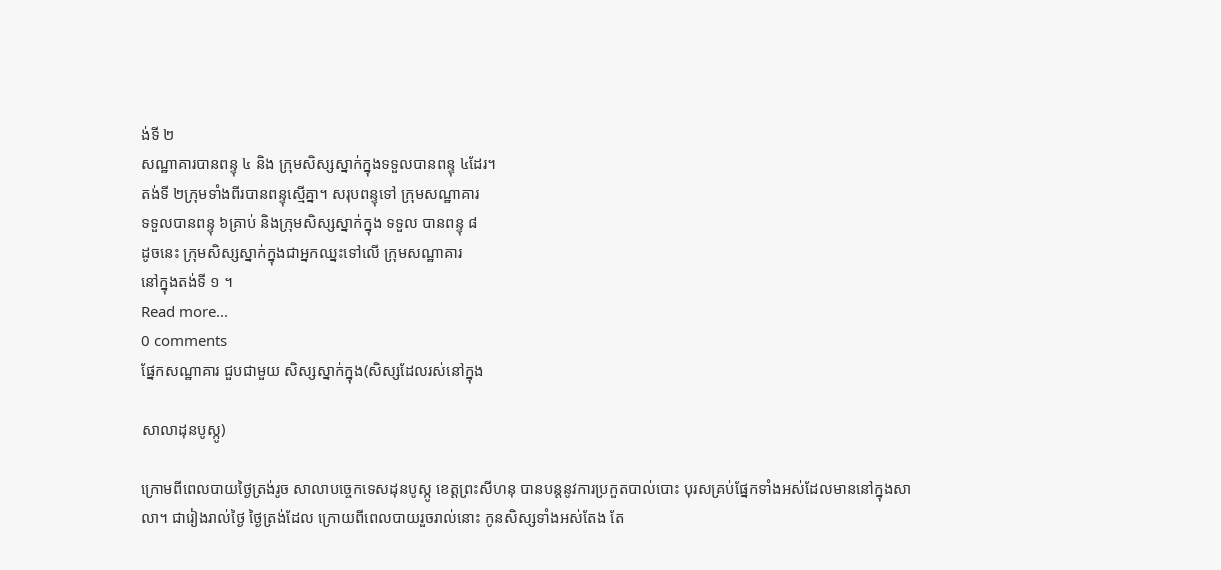ង់ទី ២
សណ្ឋាគារបានពន្ទុ ៤ និង ក្រុមសិស្សស្នាក់ក្នុងទទួលបានពន្ទុ ៤ដែរ។
តង់ទី ២ក្រុមទាំងពីរបានពន្ទុស្មើគ្នា។ សរុបពន្ទុទៅ ក្រុមសណ្ឋាគារ
ទទួលបានពន្ទុ ៦គ្រាប់ និងក្រុមសិស្សស្នាក់ក្នុង ទទួល បានពន្ទុ ៨
ដូចនេះ ក្រុមសិស្សស្នាក់ក្នុងជាអ្នកឈ្នះទៅលើ ក្រុមសណ្ឋាគារ
នៅក្នុងតង់ទី ១ ។
Read more...
0 comments
ផ្នែកសណ្ឋាគារ ជួបជាមួយ សិស្សស្នាក់ក្នុង(សិស្សដែលរស់នៅក្នុង

សាលាដុនបូស្កូ)

ក្រោមពីពេលបាយថ្ងៃត្រង់រូច សាលាបច្ចេកទេសដុនបូស្កូ ខេត្តព្រះសីហនុ បានបន្តនូវការប្រកួតបាល់បោះ បុរសគ្រប់ផ្នែកទាំងអស់ដែលមាននៅក្នុងសាលា។ ជារៀងរាល់ថ្ងៃ ថ្ងៃត្រង់ដែល ក្រោយពីពេលបាយរួចរាល់នោះ កូនសិស្សទាំងអស់តែង តែ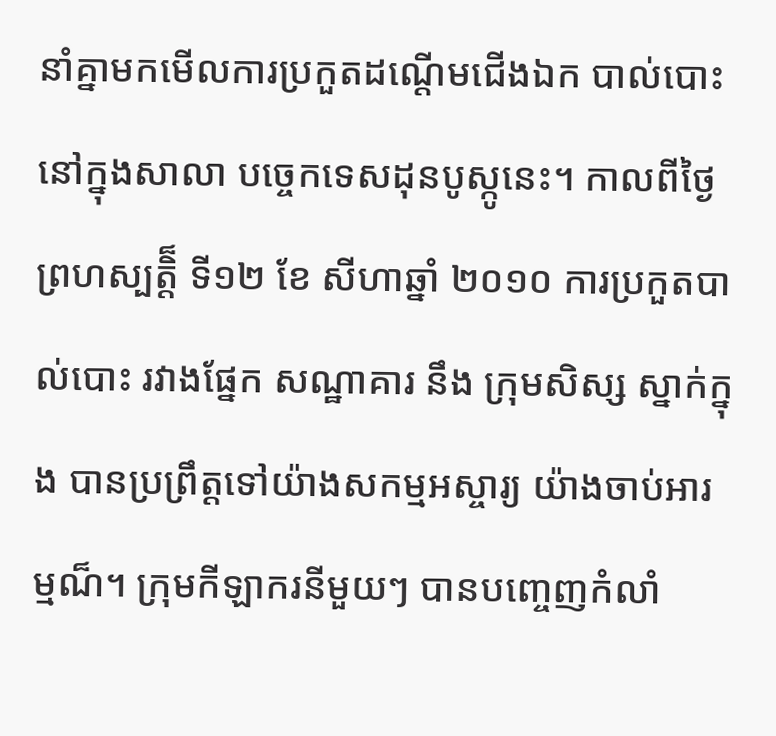នាំគ្នាមកមើលការប្រកួតដណ្តើមជើងឯក បាល់បោះនៅក្នុងសាលា បច្ចេកទេសដុនបូស្កូនេះ។ កាលពីថ្ងៃ ព្រហស្បត្តិ៏ ទី១២ ខែ សីហាឆ្នាំ ២០១០ ការប្រកួតបាល់បោះ រវាងផ្នែក សណ្ឋាគារ នឹង ក្រុមសិស្ស ស្នាក់ក្នុង បានប្រព្រឹត្តទៅយ៉ាងសកម្មអស្ចារ្យ យ៉ាងចាប់អារម្មណ៏។ ក្រុមកីឡាករនីមួយៗ បានបញ្ចេញកំលាំ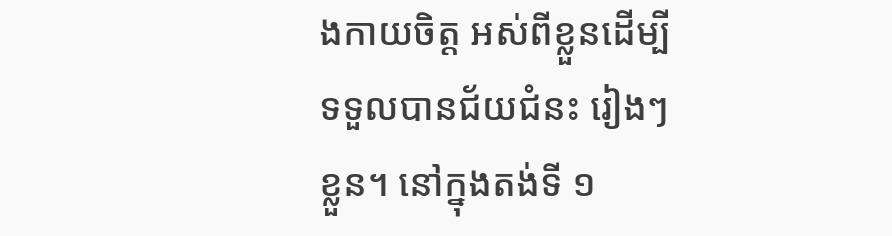ងកាយចិត្ត អស់ពីខ្លួនដើម្បី ទទួលបានជ័យជំនះ រៀងៗខ្លួន។ នៅក្នុងតង់ទី ១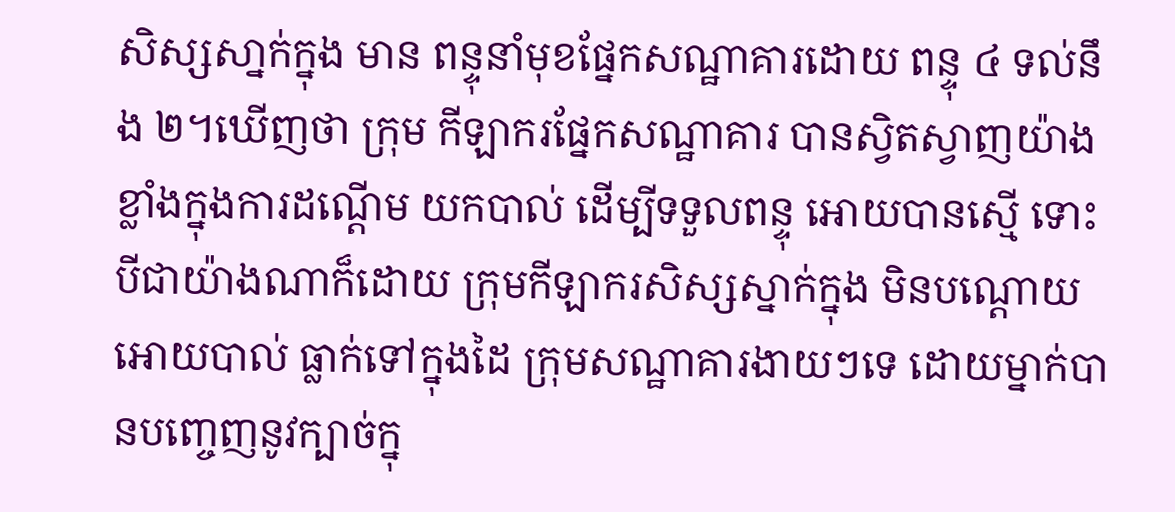សិស្សសា្នក់ក្នុង មាន ពន្ទុនាំមុខផ្នែកសណ្ឋាគារដោយ ពន្ទុ ៤ ទល់នឹង ២។ឃើញថា ក្រុម កីឡាករផ្នែកសណ្ឋាគារ បានស្វិតស្វាញយ៉ាងខ្លាំងក្នុងការដណ្តើម យកបាល់ ដើម្បីទទួលពន្ទុ អោយបានស្មើ ទោះបីជាយ៉ាងណាក៏ដោយ ក្រុមកីឡាករសិស្សស្នាក់ក្នុង មិនបណ្តោយអោយបាល់ ធ្លាក់ទៅក្នុងដៃ ក្រុមសណ្ឋាគារងាយៗទេ ដោយម្នាក់បានបញ្ចេញនូវក្បាច់ក្នុ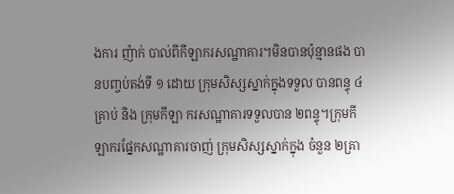ងការ ញ៉ាក់ បាល់ពីកីឡាករសណ្ឋាគារ។មិនបានប៉ុន្មានផង បានបញ្ចប់តង់ទី ១ ដោយ ក្រុមសិស្សស្នាក់ក្នុងទទួល បានពន្ទុ ៤គ្រាប់ និង ក្រុមកីឡា ករសណ្ឋាគារទទួលបាន ២ពន្ទុ។ក្រុមកីឡាករផ្នែកសណ្ឋាគារចាញ់ ក្រុមសិស្សស្នាក់ក្នុង ចំនួន ២គ្រា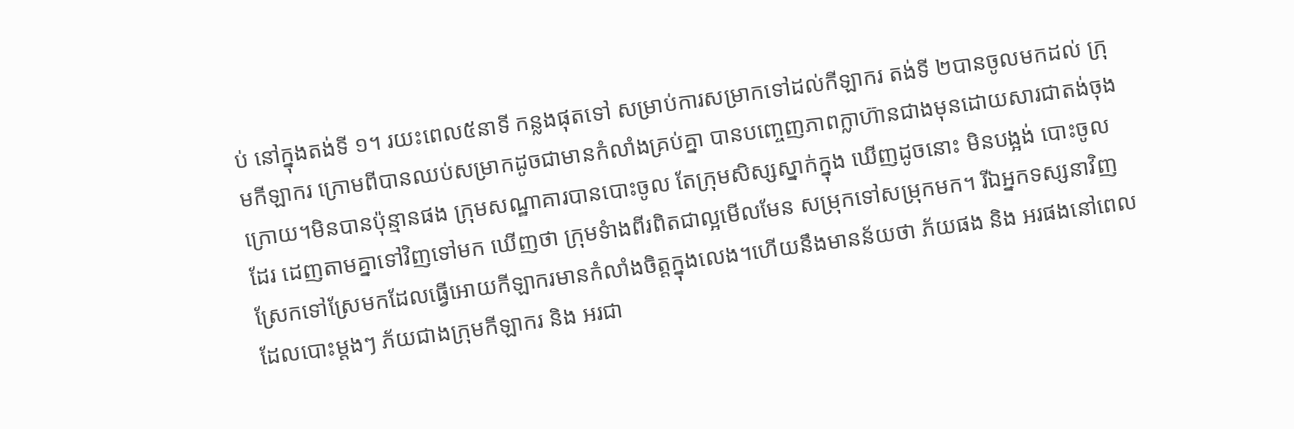ប់ នៅក្នុងតង់ទី ១។ រយះពេល៥នាទី កន្លងផុតទៅ សម្រាប់ការសម្រាកទៅដល់កីឡាករ តង់ទី ២បានចូលមកដល់ ក្រុមកីឡាករ ក្រោមពីបានឈប់សម្រាកដូចជាមានកំលាំងគ្រប់គ្នា បានបញ្ចេញភាពក្លាហ៊ានជាងមុនដោយសារជាតង់ចុងក្រោយ។មិនបានប៉ុន្មានផង កុ្រមសណ្ឋាគារបានបោះចូល តែក្រុមសិស្សស្នាក់ក្នុង ឃើញដូចនោះ មិនបង្អង់ បោះចូលដែរ ដេញតាមគ្នាទៅវិញទៅមក ឃើញថា ក្រុមទំាងពីរពិតជាល្អមើលមែន សម្រុកទៅសម្រុកមក។ រីឯអ្នកទស្សនាវិញ ស្រែកទៅស្រែមកដែលធ្វើអោយកីឡាករមានកំលាំងចិត្តក្នុងលេង។ហើយនឹងមានន័យថា ភ័យផង និង អរផងនៅពេលដែលបោះម្តងៗ ភ័យជាងក្រុមកីឡាករ និង អរជា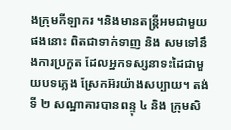ងក្រុមកីឡាករ ។និងមានតន្រ្តីអមជាមួយផងនោះ ពិតជាទាក់ទាញ និង សមទៅនឹងការប្រកួត ដែលអ្នកទស្សនាទះដៃជាមួយបទភ្លេង ស្រែកអ៊រយ៉ាងសប្បាយ។ តង់ទី ២ សណ្ឋាគារបានពន្ទុ ៤ និង ក្រុមសិ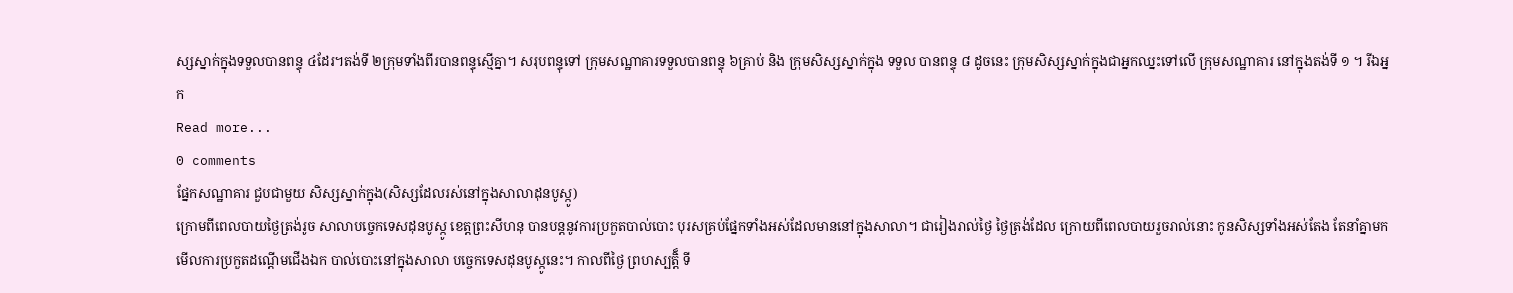ស្សស្នាក់ក្នុងទទួលបានពន្ទុ ៤ដែរ។តង់ទី ២ក្រុមទាំងពីរបានពន្ទុស្មើគ្នា។ សរុបពន្ទុទៅ ក្រុមសណ្ឋាគារទទួលបានពន្ទុ ៦គ្រាប់ និង ក្រុមសិស្សស្នាក់ក្នុង ទទួល បានពន្ទុ ៨ ដូចនេះ ក្រុមសិស្សស្នាក់ក្នុងជាអ្នកឈ្នះទៅលើ ក្រុមសណ្ឋាគារ នៅក្នុងតង់ទី ១ ។ រីឯអ្នក
Read more...
0 comments
ផ្នែកសណ្ឋាគារ ជួបជាមួយ សិស្សស្នាក់ក្នុង(សិស្សដែលរស់នៅក្នុងសាលាដុនបូស្កូ)
ក្រោមពីពេលបាយថ្ងៃត្រង់រូច សាលាបច្ចេកទេសដុនបូស្កូ ខេត្តព្រះសីហនុ បានបន្តនូវការប្រកួតបាល់បោះ បុរសគ្រប់ផ្នែកទាំងអស់ដែលមាននៅក្នុងសាលា។ ជារៀងរាល់ថ្ងៃ ថ្ងៃត្រង់ដែល ក្រោយពីពេលបាយរួចរាល់នោះ កូនសិស្សទាំងអស់តែង តែនាំគ្នាមកមើលការប្រកួតដណ្តើមជើងឯក បាល់បោះនៅក្នុងសាលា បច្ចេកទេសដុនបូស្កូនេះ។ កាលពីថ្ងៃ ព្រហស្បត្តិ៏ ទី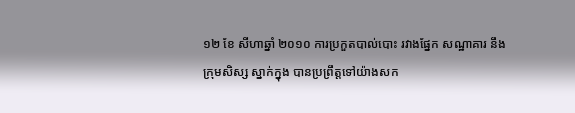១២ ខែ សីហាឆ្នាំ ២០១០ ការប្រកួតបាល់បោះ រវាងផ្នែក សណ្ឋាគារ នឹង ក្រុមសិស្ស ស្នាក់ក្នុង បានប្រព្រឹត្តទៅយ៉ាងសក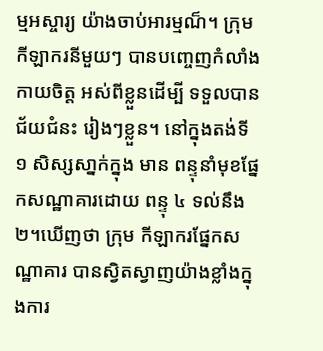ម្មអស្ចារ្យ យ៉ាងចាប់អារម្មណ៏។ ក្រុមកីឡាករនីមួយៗ បានបញ្ចេញកំលាំងកាយចិត្ត អស់ពីខ្លួនដើម្បី ទទួលបានជ័យជំនះ រៀងៗខ្លួន។ នៅក្នុងតង់ទី ១ សិស្សសា្នក់ក្នុង មាន ពន្ទុនាំមុខផ្នែកសណ្ឋាគារដោយ ពន្ទុ ៤ ទល់នឹង ២។ឃើញថា ក្រុម កីឡាករផ្នែកសណ្ឋាគារ បានស្វិតស្វាញយ៉ាងខ្លាំងក្នុងការ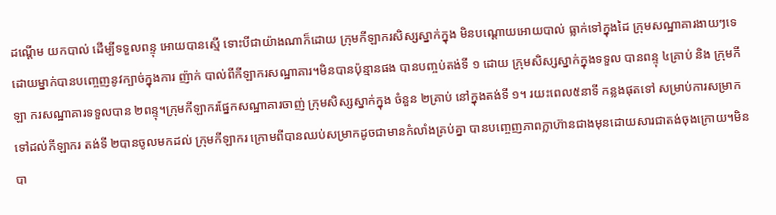ដណ្តើម យកបាល់ ដើម្បីទទួលពន្ទុ អោយបានស្មើ ទោះបីជាយ៉ាងណាក៏ដោយ ក្រុមកីឡាករសិស្សស្នាក់ក្នុង មិនបណ្តោយអោយបាល់ ធ្លាក់ទៅក្នុងដៃ ក្រុមសណ្ឋាគារងាយៗទេ ដោយម្នាក់បានបញ្ចេញនូវក្បាច់ក្នុងការ ញ៉ាក់ បាល់ពីកីឡាករសណ្ឋាគារ។មិនបានប៉ុន្មានផង បានបញ្ចប់តង់ទី ១ ដោយ ក្រុមសិស្សស្នាក់ក្នុងទទួល បានពន្ទុ ៤គ្រាប់ និង ក្រុមកីឡា ករសណ្ឋាគារទទួលបាន ២ពន្ទុ។ក្រុមកីឡាករផ្នែកសណ្ឋាគារចាញ់ ក្រុមសិស្សស្នាក់ក្នុង ចំនួន ២គ្រាប់ នៅក្នុងតង់ទី ១។ រយះពេល៥នាទី កន្លងផុតទៅ សម្រាប់ការសម្រាកទៅដល់កីឡាករ តង់ទី ២បានចូលមកដល់ ក្រុមកីឡាករ ក្រោមពីបានឈប់សម្រាកដូចជាមានកំលាំងគ្រប់គ្នា បានបញ្ចេញភាពក្លាហ៊ានជាងមុនដោយសារជាតង់ចុងក្រោយ។មិនបា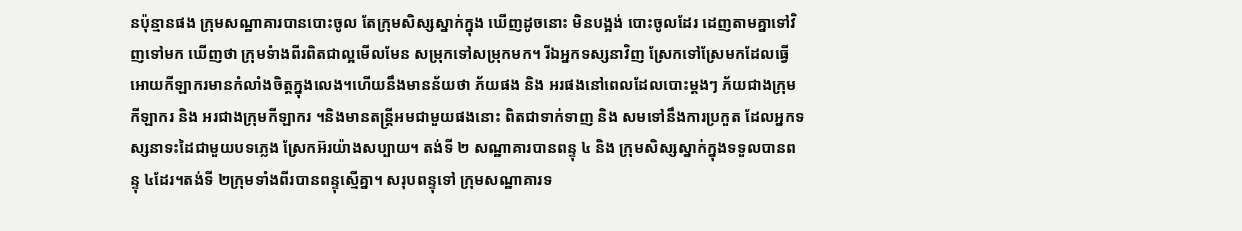នប៉ុន្មានផង កុ្រមសណ្ឋាគារបានបោះចូល តែក្រុមសិស្សស្នាក់ក្នុង ឃើញដូចនោះ មិនបង្អង់ បោះចូលដែរ ដេញតាមគ្នាទៅវិញទៅមក ឃើញថា ក្រុមទំាងពីរពិតជាល្អមើលមែន សម្រុកទៅសម្រុកមក។ រីឯអ្នកទស្សនាវិញ ស្រែកទៅស្រែមកដែលធ្វើអោយកីឡាករមានកំលាំងចិត្តក្នុងលេង។ហើយនឹងមានន័យថា ភ័យផង និង អរផងនៅពេលដែលបោះម្តងៗ ភ័យជាងក្រុមកីឡាករ និង អរជាងក្រុមកីឡាករ ។និងមានតន្រ្តីអមជាមួយផងនោះ ពិតជាទាក់ទាញ និង សមទៅនឹងការប្រកួត ដែលអ្នកទស្សនាទះដៃជាមួយបទភ្លេង ស្រែកអ៊រយ៉ាងសប្បាយ។ តង់ទី ២ សណ្ឋាគារបានពន្ទុ ៤ និង ក្រុមសិស្សស្នាក់ក្នុងទទួលបានពន្ទុ ៤ដែរ។តង់ទី ២ក្រុមទាំងពីរបានពន្ទុស្មើគ្នា។ សរុបពន្ទុទៅ ក្រុមសណ្ឋាគារទ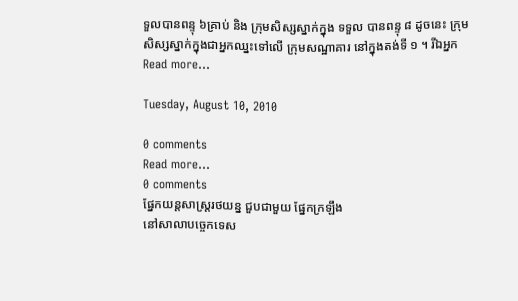ទួលបានពន្ទុ ៦គ្រាប់ និង ក្រុមសិស្សស្នាក់ក្នុង ទទួល បានពន្ទុ ៨ ដូចនេះ ក្រុមសិស្សស្នាក់ក្នុងជាអ្នកឈ្នះទៅលើ ក្រុមសណ្ឋាគារ នៅក្នុងតង់ទី ១ ។ រីឯអ្នក
Read more...

Tuesday, August 10, 2010

0 comments
Read more...
0 comments
ផ្នែកយន្តសាស្ត្ររថយន្ន ជួបជាមួយ ផ្នែកក្រឡឹង
នៅសាលាបច្ចេកទេស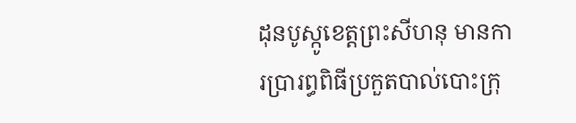ដុនបូស្កូខេត្តព្រះសីហនុ មានការប្រារព្ធពិធីប្រកួតបាល់បោះក្រុ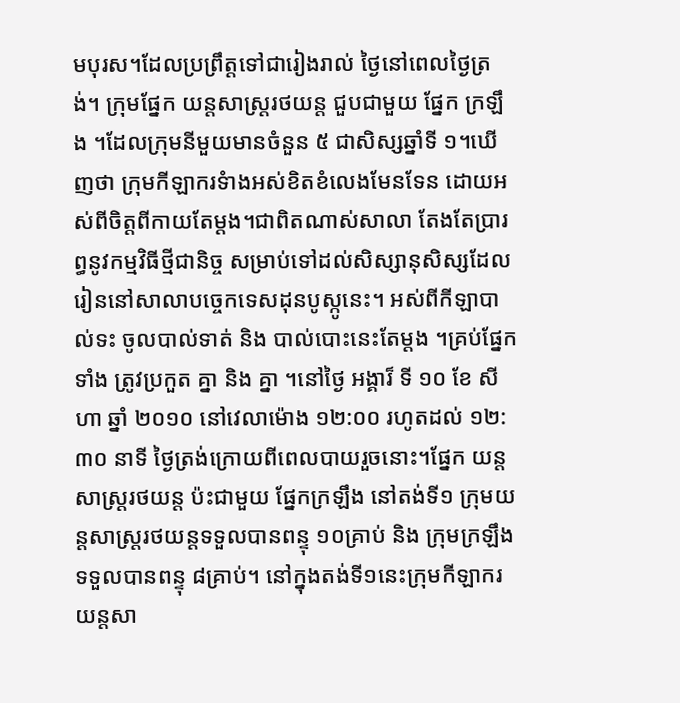មបុរស។ដែលប្រព្រឹត្តទៅជារៀងរាល់ ថ្ងៃនៅពេលថ្ងៃត្រង់។ ក្រុមផ្នែក យន្តសាស្រ្តរថយន្ត ជួបជាមួយ ផ្នែក ក្រឡឹង ។ដែលក្រុមនីមួយមានចំនួន ៥ ជាសិស្សឆ្នាំទី ១។ឃើញថា ក្រុមកីឡាករទំាងអស់ខិតខំលេងមែនទែន ដោយអស់ពីចិត្តពីកាយតែម្តង។ជាពិតណាស់សាលា តែងតែប្រារព្ធនូវកម្មវិធីថ្មីជានិច្ច សម្រាប់ទៅដល់សិស្សានុសិស្សដែលរៀននៅសាលាបច្ចេកទេសដុនបូស្កូនេះ។ អស់ពីកីឡាបាល់ទះ ចូលបាល់ទាត់ និង បាល់បោះនេះតែម្តង ។គ្រប់ផ្នែកទាំង ត្រូវប្រកួត គ្នា និង គ្នា ។នៅថ្ងៃ អង្គារ៏ ទី ១០ ខែ សីហា ឆ្នាំ ២០១០ នៅវេលាម៉ោង ១២:០០ រហូតដល់ ១២:៣០ នាទី ថ្ងៃត្រង់ក្រោយពីពេលបាយរួចនោះ។ផ្នែក យន្តសាស្ត្ររថយន្ត ប៉ះជាមួយ ផ្នែកក្រឡឹង នៅតង់ទី១ ក្រុមយន្តសាស្ត្ររថយន្តទទួលបានពន្ទុ ១០គ្រាប់ និង ក្រុមក្រឡឹង ទទួលបានពន្ទុ ៨គ្រាប់។ នៅក្នុងតង់ទី១នេះក្រុមកីឡាករយន្តសា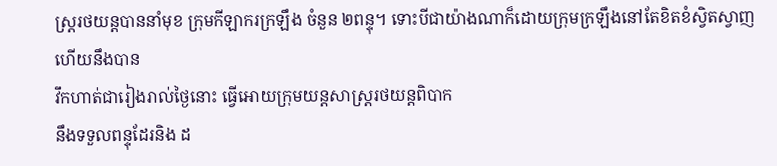ស្ត្ររថយន្តបាននាំមុខ ក្រុមកីឡាករក្រឡឹង ចំនួន ២ពន្ទុ។ ទោះបីជាយ៉ាងណាក៏ដោយក្រុមក្រឡឹងនៅតែខិតខំស្វិតស្វាញហើយនឹងបាន
វឹកហាត់ជារៀងរាល់ថ្ងៃនោះ ធ្វើអោយក្រុមយន្តសាស្ត្ររថយន្តពិបាក
នឹងទទួលពន្ទុដែរនិង ដ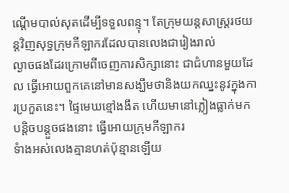ណ្តើមបាល់សុតដើម្បីទទួលពន្ទុ។ តែក្រុមយន្តសាស្ត្ររថយន្តវិញសុទ្ធក្រុមកីឡាករដែលបានលេងជារៀងរាល់
ល្ងាចផងដែរក្រោមពីចេញការសិក្សានោះ ជាជំហានមួយដែល ធ្វើអោយពួកគេនៅមានសង្ឃឹមថានិងយកឈ្នះនូវក្នុងការប្រកួតនេះ។ ផ្ទៃមេឃខ្មៅងងឹត ហើយមានៅភ្លៀងធ្លាក់មកបន្តិចបន្តួចផងនោះ ធ្វើអោយក្រុមកីឡាករ
ទំាងអស់លេងគ្មានហត់ប៉ុន្មានឡើយ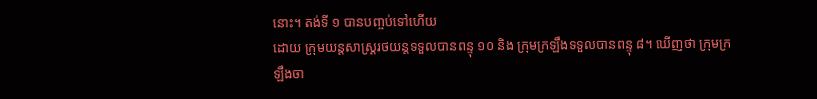នោះ។ តង់ទី ១ បានបញ្ចប់ទៅហើយ
ដោយ ក្រុមយន្តសាស្ត្ររថយន្តទទួលបានពន្ទុ ១០ និង ក្រុមក្រឡឹងទទួលបានពន្ទុ ៨។ ឃើញថា ក្រុមក្រឡឹងចា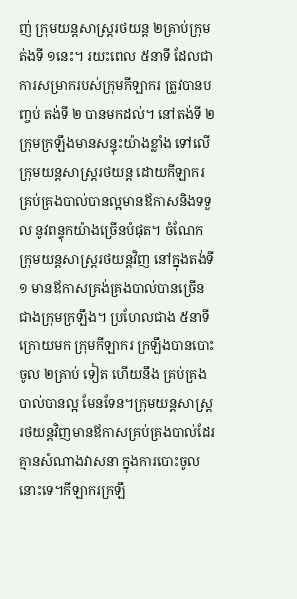ញ់ ក្រុមយន្តសាស្ត្ររថយន្ត ២គ្រាប់ក្រុមត់ងទី ១នេះ។ រយះពេល ៥នាទី ដែលជាការសម្រាករបស់ក្រុមកីឡាករ ត្រូវបានបញ្ចប់ តង់ទី ២ បានមកដល់។ នៅតង់ទី ២ ក្រុមក្រឡឹងមានសន្ទុះយ៉ាងខ្លាំង ទៅលើក្រុមយន្តសាស្ត្ររថយន្ត ដោយកីឡាករគ្រប់គ្រងបាល់បានល្អមានឪកាសនិងទទួល នូវពន្ទុកយ៉ាងច្រើនបំផុត។ ចំណែកក្រុមយន្តសាស្ត្ររថយន្តវិញ នៅក្នុងតង់ទី១ មានឪកាសគ្រង់គ្រងបាល់បានច្រើនជាងក្រុមក្រឡឹង។ ប្រហែលជាង ៥នាទី ក្រោយមក ក្រុមកីឡាករ ក្រឡឹងបានបោះចូល ២គា្រប់ ទៀត ហើយនឹង គ្រប់គ្រងបាល់បានល្អ មែនទែន។ក្រុមយន្តសាស្ត្ររថយន្តវិញមានឪកាសគ្រប់គ្រងបាល់ដែរ គ្មានសំណាងវាសនា ក្នុងការបោះចូលនោះទេ។កីឡាករក្រឡឹ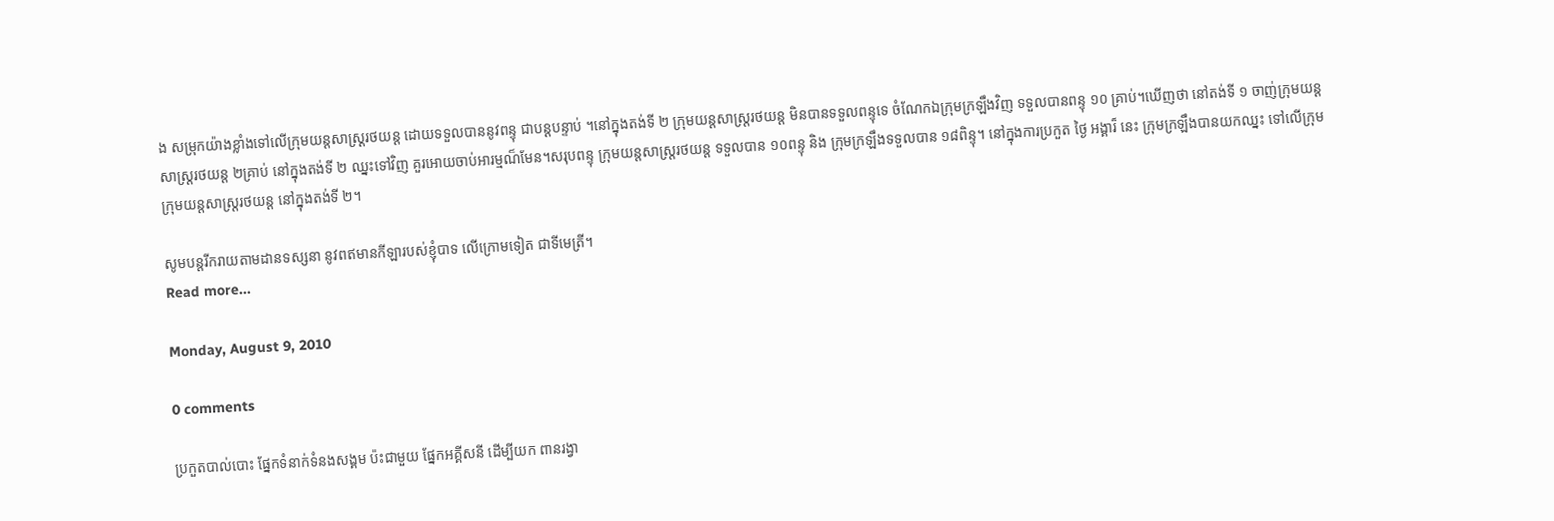ង សម្រុកយ៉ាងខ្លាំងទៅលើក្រុមយន្តសាស្ត្ររថយន្ត ដោយទទួលបាននូវពន្ទុ ជាបន្តបន្ទាប់ ។នៅក្នុងតង់ទី ២ ក្រុមយន្តសាស្ត្ររថយន្ត មិនបានទទួលពន្ទុទេ ចំណែកឯក្រុមក្រឡឹងវិញ ទទួលបានពន្ទុ ១០ គ្រាប់។ឃើញថា នៅតង់ទី ១ ចាញ់ក្រុមយន្តសាស្ត្ររថយន្ត ២គ្រាប់ នៅក្នុងតង់ទី ២ ឈ្នះទៅវិញ គួរអោយចាប់អារម្មណ៏មែន។សរុបពន្ទុ ក្រុមយន្តសាស្ត្ររថយន្ត ទទួលបាន ១០ពន្ទុ និង ក្រុមក្រឡឹងទទួលបាន ១៨ពិន្ទុ។ នៅក្នុងការប្រកួត ថ្ងៃ អង្គារ៏ នេះ ក្រុមក្រឡឹងបានយកឈ្នះ ទៅលើក្រុម ក្រុមយន្តសាស្ត្ររថយន្ត នៅក្នុងតង់ទី ២។

សូមបន្តរីករាយតាមដានទស្សនា នូវពឥមានកីឡារបស់ខ្ញុំបាទ លើក្រោមទៀត ជាទីមេត្រី។
Read more...

Monday, August 9, 2010

0 comments

ប្រកួតបាល់បោះ ផ្នែកទំនាក់ទំនងសង្គម ប៉ះជាមួយ ផ្នែកអគ្គីសនី ដើម្បីយក ពានរង្វា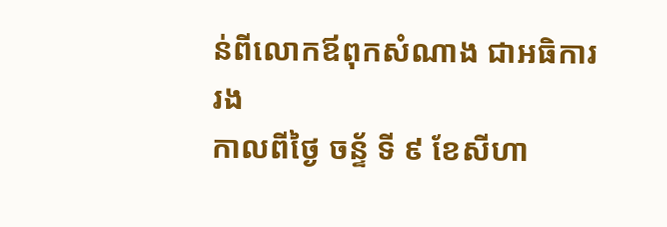ន់ពីលោកឪពុកសំណាង ជាអធិការរង
កាលពីថ្ងៃ ចន្ទ័ ទី ៩ ខែសីហា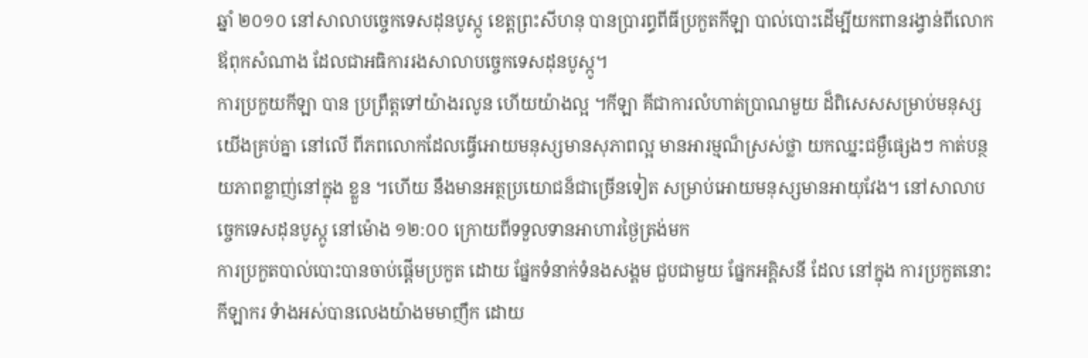ឆ្នាំ ២០១០ នៅសាលាបច្ចេកទេសដុនបូស្កូ ខេត្តព្រះសីហនុ បានប្រារព្ធពីធីប្រកួតកីឡា បាល់បោះដើម្បីយកពានរង្វាន់ពីលោកឪពុកសំណាង ដែលជាអធិការរងសាលាបច្ចេកទេសដុនបូស្កូ។
ការប្រកួយកីឡា បាន ប្រព្រឹត្តទៅយ៉ាងរលូន ហើយយ៉ាងល្អ ។កីឡា គីជាការលំហាត់ប្រាណមួយ ដ៏ពិសេសសម្រាប់មនុស្សយើងគ្រប់គ្នា នៅលើ ពីភពលោកដែលធ្វើអោយមនុស្សមានសុភាពល្អ មានអារម្មណ៏ស្រស់ថ្លា យកឈ្នះជម្ងឺផ្សេងៗ កាត់បន្ថយភាពខ្លាញ់នៅក្នុង ខ្លួន ។ហើយ នឹងមានអត្ថប្រយោជន៏ជាច្រើនទៀត សម្រាប់អោយមនុស្សមានអាយុវែង។ នៅសាលាបច្ចេកទេសដុនបូស្កូ នៅម៉ោង ១២:០០ ក្រោយពីទទួលទានអាហារថ្ងៃត្រង់មក
ការប្រកួតបាល់បោះបានចាប់ផ្តើមប្រកួត ដោយ ផ្នែកទំនាក់ទំនងសង្គម ជួបជាមួយ ផ្នែកអគ្គិសនី ដែល នៅក្នុង ការប្រកួតនោះ កីឡាករ ទំាងអស់បានលេងយ៉ាងមមាញឹក ដោយ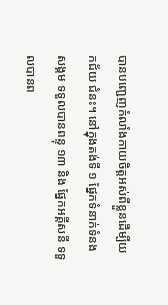បានបញ្ជេញកំលាំងកាយចិត្តអស់ពីខ្លួនដើម្បីយកជ័យ ជំនះ។ នៅក្នុងតង់ទី ១ ផ្នែកទំនាក់ទំនងសង្គម ទទួលបានពន្ទុ ១៣ និង ផ្នែកអគ្គីសនី ទទួលបានព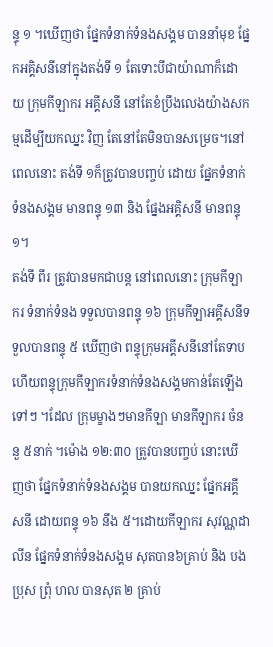ន្ទុ ១ ។ឃើញថា ផ្នែកទំនាក់ទំនងសង្គម បាននាំមុខ ផ្នែកអគ្គិសនីនៅក្នុងតង់ទី ១ តែទោះបីជាយ៉ាណាក៏ដោយ ក្រុមកីឡាករ អគ្គីសនី នៅតែខំប្រឹងលេងយ៉ាងសកម្មដើម្បីយកឈ្នះ វិញ តែនៅតែមិនបានសម្រេច។នៅពេលនោះ តង់ទី ១ក៏ត្រូវបានបញ្ចប់ ដោយ ផ្នែកទំនាក់ទំនងសង្គម មានពន្ទុ ១៣ និង ផ្នែងអគ្គិសនី មានពន្ទុ ១។
តង់ទី ពីរ ត្រូវបានមកជាបន្ត នៅពេលនោះ ក្រុមកីឡាករ ទំនាក់ទំនង ទទួលបានពន្ទុ ១៦ ក្រុមកីឡាអគ្គីសនីទទួលបានពន្ទុ ៥ ឃើញថា ពន្ទុក្រុមអគ្គីសនីនៅតែទាប ហើយពន្ទុក្រុមកីឡាករទំនាក់ទំនងសង្គមកាន់តែឡើងទៅៗ ។ដែល ក្រុមម្ខាងៗមានកីឡា មានកីឡាករ ចំននួ ៥នាក់ ។ម៉ោង ១២:៣០ ត្រូវបានបញ្ចប់ នោះឃើញថា ផ្នែកទំនាក់ទំនងសង្គម បានយកឈ្នះ ផ្នែកអគ្គីសនី ដោយពន្ទុ ១៦ នឹង ៥។ដោយកីឡាករ សុវណ្ណដាលីន ផ្នែកទំនាក់ទំនងសង្គម សុតបាន៦គ្រាប់ និង បងប្រុស ព្រុំ ហល បានសុត ២ គ្រាប់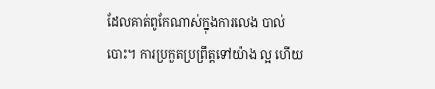ដែលគាត់ពូកែណាស់ក្នុងការលេង បាល់បោះ។ ការប្រកួតប្រព្រឹត្តទៅយ៉ាង ល្អ ហើយ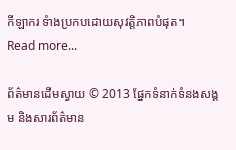កីឡាករ ទំាងប្រកបដោយសុវត្តិភាពបំផុត។
Read more...

ព័ត៌មានដើមស្វាយ © 2013 ផ្នែកទំនាក់ទំនងសង្គម និងសារព័ត៌មាន